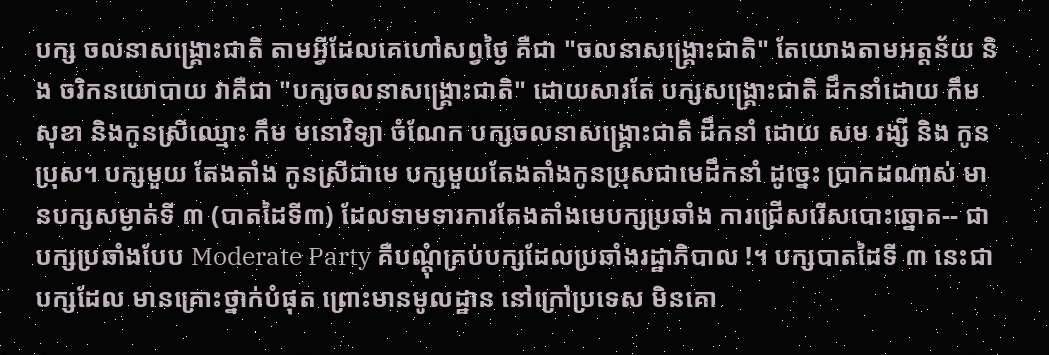បក្ស ចលនាសង្រ្គោះជាតិ តាមអ្វីដែលគេហៅសព្វថ្ងៃ គឺជា "ចលនាសង្រ្គោះជាតិ" តែយោងតាមអត្តន័យ និង ចរិកនយោបាយ វាគឺជា "បក្សចលនាសង្រ្គោះជាតិ" ដោយសារតែ បក្សសង្រ្គោះជាតិ ដឹកនាំដោយ កឹម សុខា និងកូនស្រីឈ្មោះ កឹម មនោវិទ្យា ចំណែក បក្សចលនាសង្រ្គោះជាតិ ដឹកនាំ ដោយ សម រង្សី និង កូនប្រុស។ បក្សមួយ តែងតាំង កូនស្រីជាមេ បក្សមួយតែងតាំងកូនប្រុសជាមេដឹកនាំ ដូច្នេះ ប្រាកដណាស់ មានបក្សសម្ងាត់ទី ៣ (បាតដៃទី៣) ដែលទាមទារការតែងតាំងមេបក្សប្រឆាំង ការជ្រើសរើសបោះឆ្នោត-- ជាបក្សប្រឆាំងបែប Moderate Party គឺបណ្តុំគ្រប់បក្សដែលប្រឆាំងរដ្ឋាភិបាល !។ បក្សបាតដៃទី ៣ នេះជា បក្សដែល មានគ្រោះថ្នាក់បំផុត ព្រោះមានមូលដ្ឋាន នៅក្រៅប្រទេស មិនគោ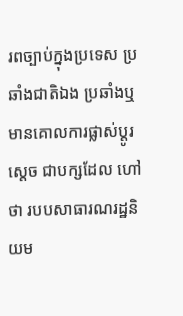រពច្បាប់ក្នុងប្រទេស ប្រឆាំងជាតិឯង ប្រឆាំងឬមានគោលការផ្លាស់ប្តូរ ស្តេច ជាបក្សដែល ហៅថា របបសាធារណរដ្ឋនិយម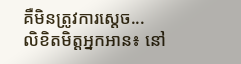គឺមិនត្រូវការស្តេច...
លិខិតមិត្តអ្នកអាន៖ នៅ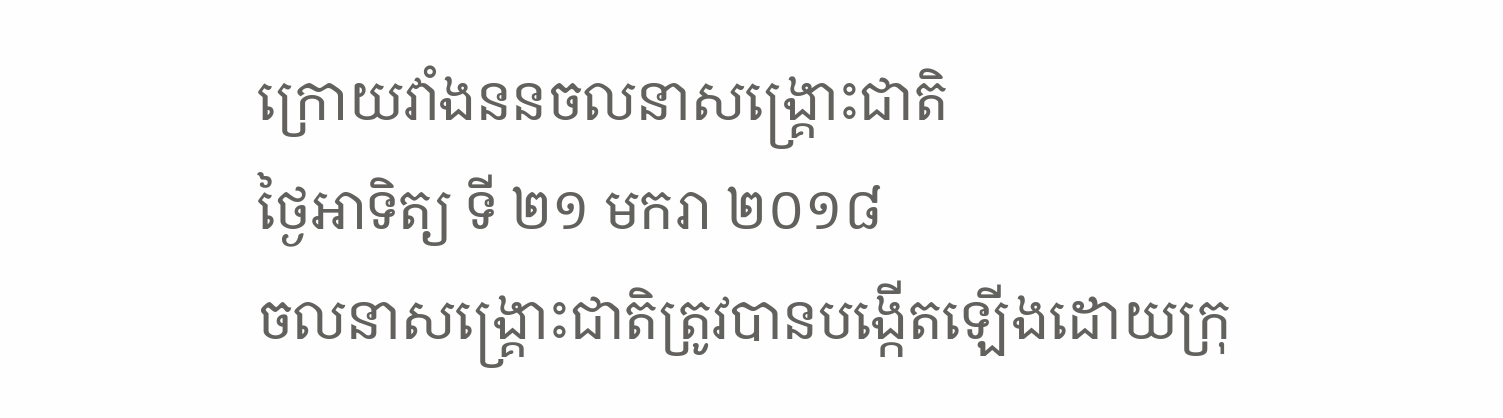ក្រោយវាំងននចលនាសង្រ្គោះជាតិ
ថ្ងៃអាទិត្យ ទី ២១ មករា ២០១៨
ចលនាសង្រ្គោះជាតិត្រូវបានបង្កើតឡើងដោយក្រុ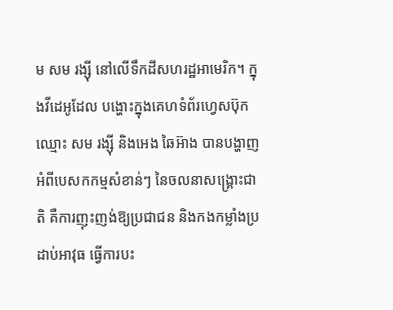ម សម រង្ស៊ី នៅលើទឹកដីសហរដ្ឋអាមេរិក។ ក្នុងវីដេអូដែល បង្ហោះក្នុងគេហទំព័រហ្វេសប៊ុកឈ្មោះ សម រង្ស៊ី និងអេង ឆៃអ៊ាង បានបង្ហាញ អំពីបេសកកម្មសំខាន់ៗ នៃចលនាសង្រ្គោះជាតិ គឺការញុះញង់ឱ្យប្រជាជន និងកងកម្លាំងប្រដាប់អាវុធ ធ្វើការបះ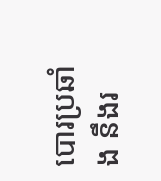បោរប្រឆាំង នឹងរ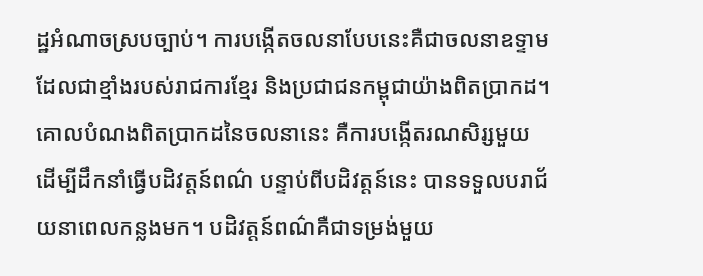ដ្ឋអំណាចស្របច្បាប់។ ការបង្កើតចលនាបែបនេះគឺជាចលនាឧទ្ទាម ដែលជាខ្មាំងរបស់រាជការខ្មែរ និងប្រជាជនកម្ពុជាយ៉ាងពិតប្រាកដ។ គោលបំណងពិតប្រាកដនៃចលនានេះ គឺការបង្កើតរណសិរ្សមួយ ដើម្បីដឹកនាំធ្វើបដិវត្តន៍ពណ៌ បន្ទាប់ពីបដិវត្តន៍នេះ បានទទួលបរាជ័យនាពេលកន្លងមក។ បដិវត្តន៍ពណ៌គឺជាទម្រង់មួយ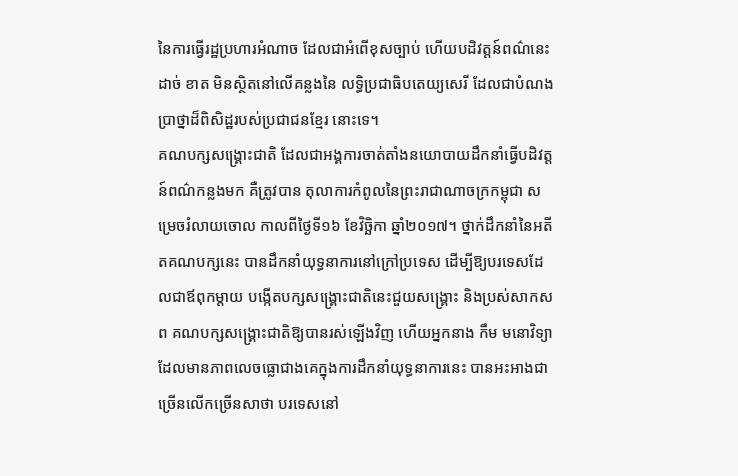នៃការធ្វើរដ្ឋប្រហារអំណាច ដែលជាអំពើខុសច្បាប់ ហើយបដិវត្តន៍ពណ៌នេះដាច់ ខាត មិនស្ថិតនៅលើគន្លងនៃ លទ្ធិប្រជាធិបតេយ្យសេរី ដែលជាបំណងប្រាថ្នាដ៏ពិសិដ្ឋរបស់ប្រជាជនខ្មែរ នោះទេ។
គណបក្សសង្រ្គោះជាតិ ដែលជាអង្គការចាត់តាំងនយោបាយដឹកនាំធ្វើបដិវត្តន៍ពណ៌កន្លងមក គឺត្រូវបាន តុលាការកំពូលនៃព្រះរាជាណាចក្រកម្ពុជា សម្រេចរំលាយចោល កាលពីថ្ងៃទី១៦ ខែវិច្ឆិកា ឆ្នាំ២០១៧។ ថ្នាក់ដឹកនាំនៃអតីតគណបក្សនេះ បានដឹកនាំយុទ្ធនាការនៅក្រៅប្រទេស ដើម្បីឱ្យបរទេសដែលជាឪពុកម្តាយ បង្កើតបក្សសង្រ្គោះជាតិនេះជួយសង្រ្គោះ និងប្រស់សាកសព គណបក្សសង្រ្គោះជាតិឱ្យបានរស់ឡើងវិញ ហើយអ្នកនាង កឹម មនោវិទ្យា ដែលមានភាពលេចធ្លោជាងគេក្នុងការដឹកនាំយុទ្ធនាការនេះ បានអះអាងជា ច្រើនលើកច្រើនសាថា បរទេសនៅ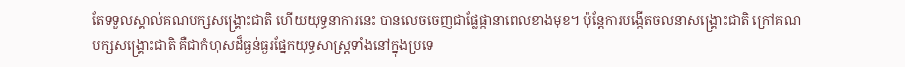តែទទួលស្គាល់គណបក្សសង្រ្គោះជាតិ ហើយយុទ្ធនាការនេះ បានលេចចេញជាផ្លែផ្កានាពេលខាងមុខ។ ប៉ុន្តែការបង្កើតចលនាសង្រ្គោះជាតិ ក្រៅគណបក្សសង្រ្គោះជាតិ គឺជាកំហុសដ៏ធ្ងន់ធ្ងរផ្នែកយុទ្ធសាស្រ្តទាំងនៅក្នុងប្រទេ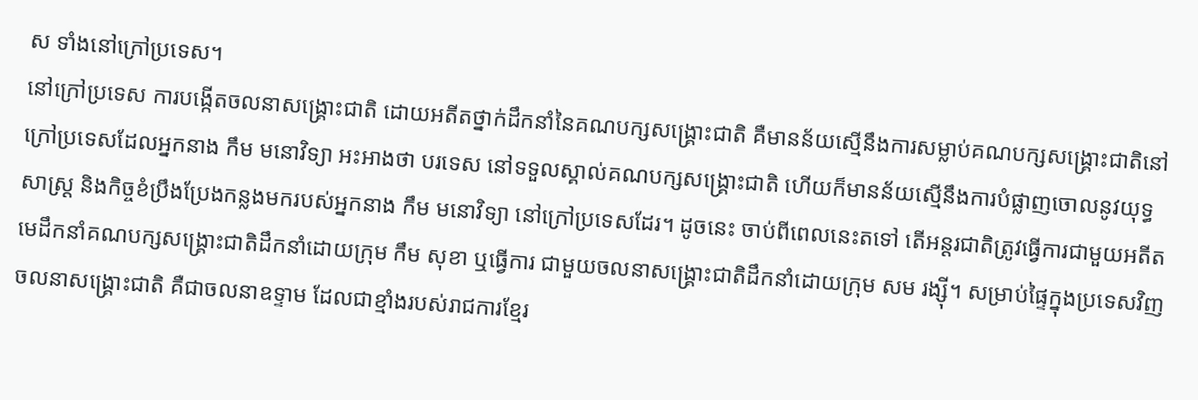ស ទាំងនៅក្រៅប្រទេស។
នៅក្រៅប្រទេស ការបង្កើតចលនាសង្រ្គោះជាតិ ដោយអតីតថ្នាក់ដឹកនាំនៃគណបក្សសង្រ្គោះជាតិ គឺមានន័យស្មើនឹងការសម្លាប់គណបក្សសង្រ្គោះជាតិនៅក្រៅប្រទេសដែលអ្នកនាង កឹម មនោវិទ្យា អះអាងថា បរទេស នៅទទួលស្គាល់គណបក្សសង្រ្គោះជាតិ ហើយក៏មានន័យស្មើនឹងការបំផ្លាញចោលនូវយុទ្ធសាស្រ្ត និងកិច្ចខំប្រឹងប្រែងកន្លងមករបស់អ្នកនាង កឹម មនោវិទ្យា នៅក្រៅប្រទេសដែរ។ ដូចនេះ ចាប់ពីពេលនេះតទៅ តើអន្តរជាតិត្រូវធ្វើការជាមួយអតីតមេដឹកនាំគណបក្សសង្រ្គោះជាតិដឹកនាំដោយក្រុម កឹម សុខា ឬធ្វើការ ជាមួយចលនាសង្រ្គោះជាតិដឹកនាំដោយក្រុម សម រង្ស៊ី។ សម្រាប់ផ្ទៃក្នុងប្រទេសវិញ ចលនាសង្រ្គោះជាតិ គឺជាចលនាឧទ្ទាម ដែលជាខ្មាំងរបស់រាជការខ្មែរ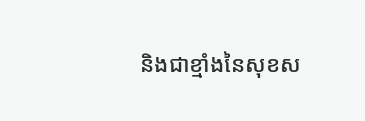និងជាខ្មាំងនៃសុខស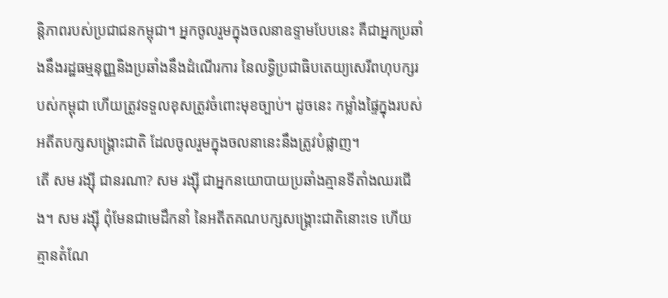ន្តិភាពរបស់ប្រជាជនកម្ពុជា។ អ្នកចូលរួមក្នុងចលនាឧទ្ទាមបែបនេះ គឺជាអ្នកប្រឆាំងនឹងរដ្ឋធម្មនុញ្ញនិងប្រឆាំងនឹងដំណើរការ នៃលទ្ធិប្រជាធិបតេយ្យសេរីពហុបក្សរបស់កម្ពុជា ហើយត្រូវទទួលខុសត្រូវចំពោះមុខច្បាប់។ ដូចនេះ កម្លាំងផ្ទៃក្នុងរបស់អតីតបក្សសង្រ្គោះជាតិ ដែលចូលរួមក្នុងចលនានេះនឹងត្រូវបំផ្លាញ។
តើ សម រង្ស៊ី ជានរណា? សម រង្ស៊ី ជាអ្នកនយោបាយប្រឆាំងគ្មានទីតាំងឈរជើង។ សម រង្ស៊ី ពុំមែនជាមេដឹកនាំ នៃអតីតគណបក្សសង្រ្គោះជាតិនោះទេ ហើយគ្មានតំណែ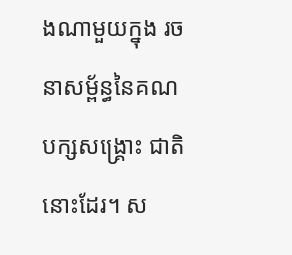ងណាមួយក្នុង រចនាសម្ព័ន្ធនៃគណបក្សសង្រ្គោះ ជាតិនោះដែរ។ ស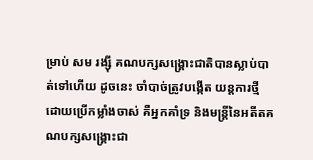ម្រាប់ សម រង្ស៊ី គណបក្សសង្រ្គោះជាតិបានស្លាប់បាត់ទៅហើយ ដូចនេះ ចាំបាច់ត្រូវបង្កើត យន្តការថ្មី ដោយប្រើកម្លាំងចាស់ គឺអ្នកគាំទ្រ និងមន្រ្តីនៃអតីតគណបក្សសង្រ្គោះជា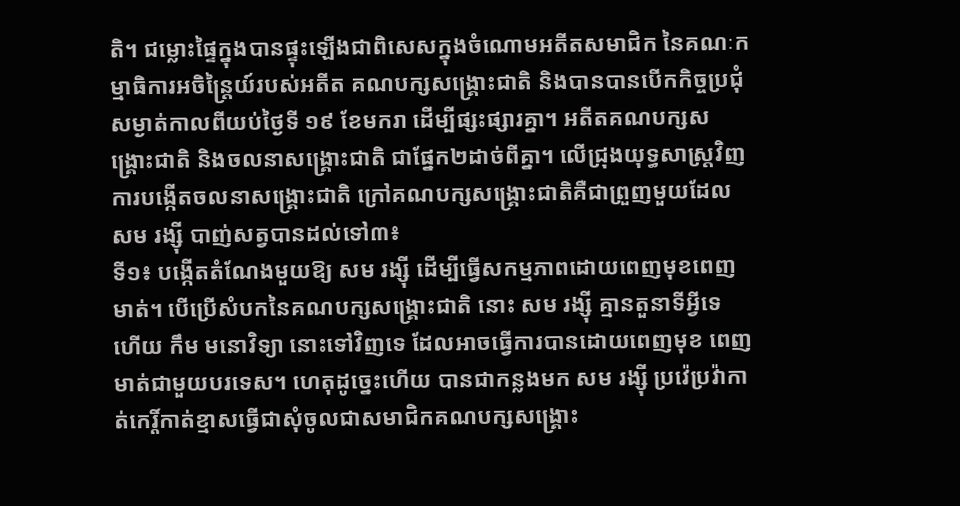តិ។ ជម្លោះផ្ទៃក្នុងបានផ្ទុះឡើងជាពិសេសក្នុងចំណោមអតីតសមាជិក នៃគណៈកម្មាធិការអចិន្ត្រៃយ៍របស់អតីត គណបក្សសង្គ្រោះជាតិ និងបានបានបើកកិច្ចប្រជុំសម្ងាត់កាលពីយប់ថ្ងៃទី ១៩ ខែមករា ដើម្បីផ្សះផ្សារគ្នា។ អតីតគណបក្សសង្គ្រោះជាតិ និងចលនាសង្គ្រោះជាតិ ជាផ្នែក២ដាច់ពីគ្នា។ លើជ្រុងយុទ្ធសាស្រ្តវិញ ការបង្កើតចលនាសង្រ្គោះជាតិ ក្រៅគណបក្សសង្រ្គោះជាតិគឺជាព្រួញមួយដែល សម រង្ស៊ី បាញ់សត្វបានដល់ទៅ៣៖
ទី១៖ បង្កើតតំណែងមួយឱ្យ សម រង្ស៊ី ដើម្បីធ្វើសកម្មភាពដោយពេញមុខពេញមាត់។ បើប្រើសំបកនៃគណបក្សសង្រ្គោះជាតិ នោះ សម រង្ស៊ី គ្មានតួនាទីអ្វីទេ ហើយ កឹម មនោវិទ្យា នោះទៅវិញទេ ដែលអាចធ្វើការបានដោយពេញមុខ ពេញមាត់ជាមួយបរទេស។ ហេតុដូច្នេះហើយ បានជាកន្លងមក សម រង្ស៊ី ប្រវ៉េប្រវ៉ាកាត់កេរ្តិ៍កាត់ខ្មាសធ្វើជាសុំចូលជាសមាជិកគណបក្សសង្រ្គោះ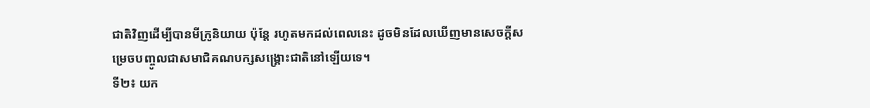ជាតិវិញដើម្បីបានមីក្រូនិយាយ ប៉ុន្តែ រហូតមកដល់ពេលនេះ ដូចមិនដែលឃើញមានសេចក្តីសម្រេចបញ្ចូលជាសមាជិគណបក្សសង្រ្គោះជាតិនៅឡើយទេ។
ទី២៖ យក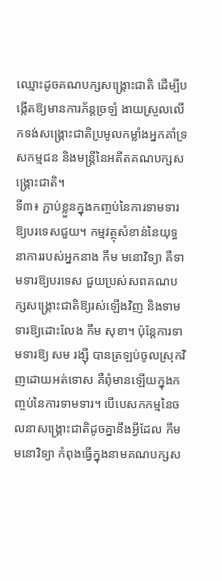ឈ្មោះដូចគណបក្សសង្រ្គោះជាតិ ដើម្បីបង្កើតឱ្យមានការភ័ន្តច្រឡំ ងាយស្រួលលើកទង់សង្រ្គោះជាតិប្រមូលកម្លាំងអ្នកគាំទ្រ សកម្មជន និងមន្រ្តីនៃអតីតគណបក្សសង្រ្គោះជាតិ។
ទី៣៖ ភ្ជាប់ខ្លួនក្នុងកញ្ចប់នៃការទាមទារឱ្យបរទេសជួយ។ កម្មវត្ថុសំខាន់នៃយុទ្ធនាការរបស់អ្នកនាង កឹម មនោវិទ្យា គឺទាមទារឱ្យបរទេស ជួយប្រស់សពគណបក្សសង្រ្គោះជាតិឱ្យរស់ឡើងវិញ និងទាមទារឱ្យដោះលែង កឹម សុខា។ ប៉ុន្តែការទាមទារឱ្យ សម រង្ស៊ី បានត្រឡប់ចូលស្រុកវិញដោយអត់ទោស គឺពុំមានឡើយក្នុងកញ្ចប់នៃការទាមទារ។ បើបេសកកម្មនៃចលនាសង្រ្គោះជាតិដូចគ្នានឹងអ្វីដែល កឹម មនោវិទ្យា កំពុងធ្វើក្នុងនាមគណបក្សស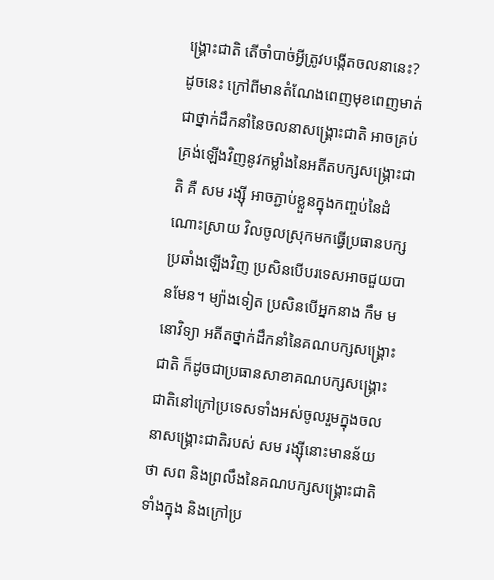ង្រ្គោះជាតិ តើចាំបាច់អ្វីត្រូវបង្កើតចលនានេះ?
ដូចនេះ ក្រៅពីមានតំណែងពេញមុខពេញមាត់ជាថ្នាក់ដឹកនាំនៃចលនាសង្រ្គោះជាតិ អាចគ្រប់គ្រង់ឡើងវិញនូវកម្លាំងនៃអតីតបក្សសង្រ្គោះជាតិ គឺ សម រង្ស៊ី អាចភ្ជាប់ខ្លួនក្នុងកញ្ចប់នៃដំណោះស្រាយ វិលចូលស្រុកមកធ្វើប្រធានបក្សប្រឆាំងឡើងវិញ ប្រសិនបើបរទេសអាចជួយបានមែន។ ម្យ៉ាងទៀត ប្រសិនបើអ្នកនាង កឹម មនោវិទ្យា អតីតថ្នាក់ដឹកនាំនៃគណបក្សសង្រ្គោះជាតិ ក៏ដូចជាប្រធានសាខាគណបក្សសង្រ្គោះជាតិនៅក្រៅប្រទេសទាំងអស់ចូលរួមក្នុងចលនាសង្រ្គោះជាតិរបស់ សម រង្ស៊ីនោះមានន័យថា សព និងព្រលឹងនៃគណបក្សសង្រ្គោះជាតិ ទាំងក្នុង និងក្រៅប្រ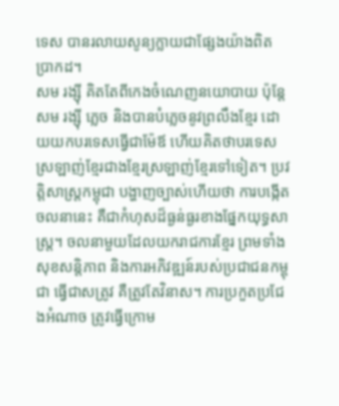ទេស បានរលាយសូន្យក្លាយជាផ្សែងយ៉ាងពិតប្រាកដ។
សម រង្ស៊ី គិតតែពីកេងចំណេញនយោបាយ ប៉ុន្តែ សម រង្ស៊ី ភ្លេច និងបានបំភ្លេចនូវព្រលឹងខ្មែរ ដោយយកបរទេសធ្វើជាម៉ែឪ ហើយគិតថាបរទេសស្រឡាញ់ខ្មែរជាងខ្មែរស្រឡាញ់ខ្មែរទៅទៀត។ ប្រវត្តិសាស្រ្តកម្ពុជា បង្ហាញច្បាស់ហើយថា ការបង្កើតចលនានេះ គឺជាកំហុសដ៏ធ្ងន់ធ្ងរខាងផ្នែកយុទ្ធសាស្រ្ត។ ចលនាមួយដែលយករាជការខ្មែរ ព្រមទាំង សុខសន្តិភាព និងការអភិវឌ្ឍន៍របស់ប្រជាជនកម្ពុជា ធ្វើជាសត្រូវ គឺត្រូវតែវិនាស។ ការប្រកួតប្រជែងអំណាច ត្រូវធ្វើក្រោម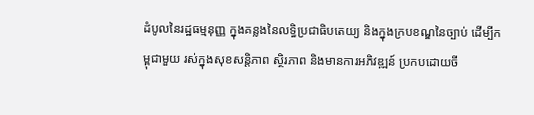ដំបូលនៃរដ្ឋធម្មនុញ្ញ ក្នុងគន្លងនៃលទ្ធិប្រជាធិបតេយ្យ និងក្នុងក្របខណ្ឌនៃច្បាប់ ដើម្បីកម្ពុជាមួយ រស់ក្នុងសុខសន្តិភាព ស្ថិរភាព និងមានការអភិវឌ្ឍន៍ ប្រកបដោយចី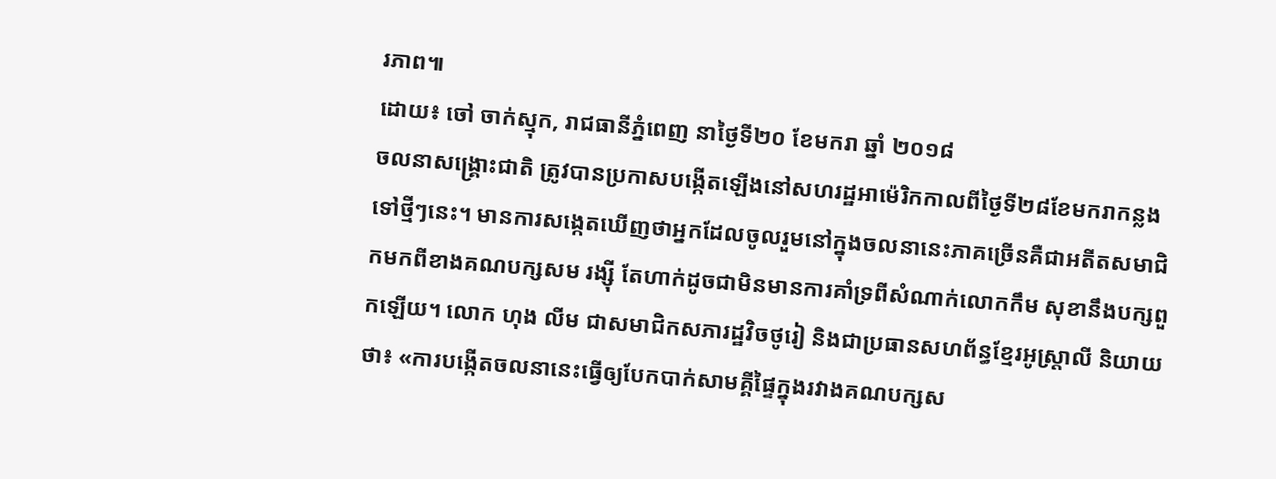រភាព៕
ដោយ៖ ចៅ ចាក់ស្មុក, រាជធានីភ្នំពេញ នាថ្ងៃទី២០ ខែមករា ឆ្នាំ ២០១៨
ចលនាសង្រ្គោះជាតិ ត្រូវបានប្រកាសបង្កើតឡើងនៅសហរដ្ឋអាម៉េរិកកាលពីថ្ងៃទី២៨ខែមករាកន្លងទៅថ្មីៗនេះ។ មានការសង្កេតឃើញថាអ្នកដែលចូលរួមនៅក្នុងចលនានេះភាគច្រើនគឺជាអតីតសមាជិកមកពីខាងគណបក្សសម រង្ស៊ី តែហាក់ដូចជាមិនមានការគាំទ្រពីសំណាក់លោកកឹម សុខានឹងបក្សពួកឡើយ។ លោក ហុង លីម ជាសមាជិកសភារដ្ឋវិចថូរៀ និងជាប្រធានសហព័ន្ធខ្មែរអូស្រ្តាលី និយាយថា៖ «ការបង្កើតចលនានេះធ្វើឲ្យបែកបាក់សាមគ្គីផ្ទៃក្នុងរវាងគណបក្សស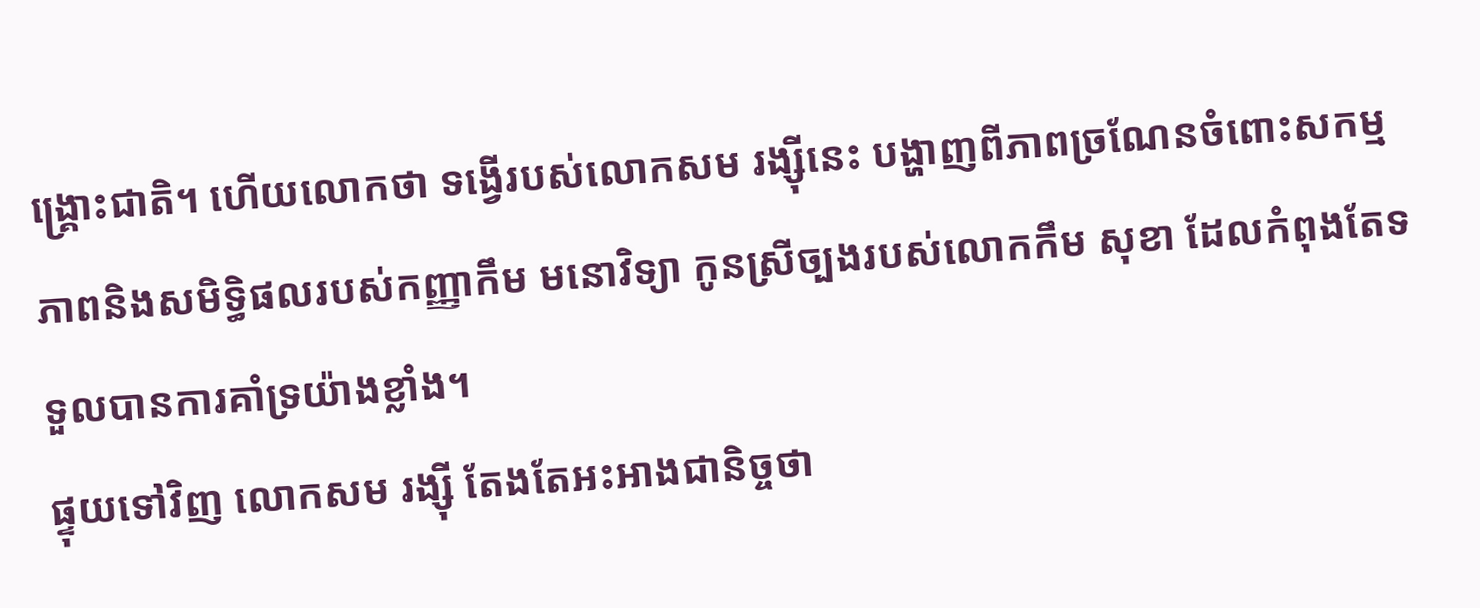ង្រ្គោះជាតិ។ ហើយលោកថា ទង្វើរបស់លោកសម រង្ស៊ីនេះ បង្ហាញពីភាពច្រណែនចំពោះសកម្មភាពនិងសមិទ្ធិផលរបស់កញ្ញាកឹម មនោវិទ្យា កូនស្រីច្បងរបស់លោកកឹម សុខា ដែលកំពុងតែទទួលបានការគាំទ្រយ៉ាងខ្លាំង។
ផ្ទុយទៅវិញ លោកសម រង្ស៊ី តែងតែអះអាងជានិច្ចថា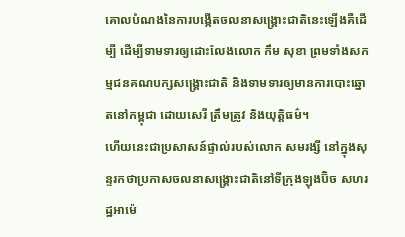គោលបំណងនៃការបង្កើតចលនាសង្រ្គោះជាតិនេះឡើងគឺដើម្បី ដើម្បីទាមទារឲ្យដោះលែងលោក កឹម សុខា ព្រមទាំងសកម្មជនគណបក្សសង្គ្រោះជាតិ និងទាមទារឲ្យមានការបោះឆ្នោតនៅកម្ពុជា ដោយសេរី ត្រឹមត្រូវ និងយុត្តិធម៌។
ហើយនេះជាប្រសាសន៍ផ្ទាល់របស់លោក សមរង្សី នៅក្នុងសុន្ទរកថាប្រកាសចលនាសង្រ្គោះជាតិនៅទីក្រុងឡុងប៊ិច សហរដ្ឋអាម៉េ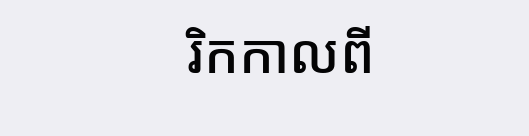រិកកាលពី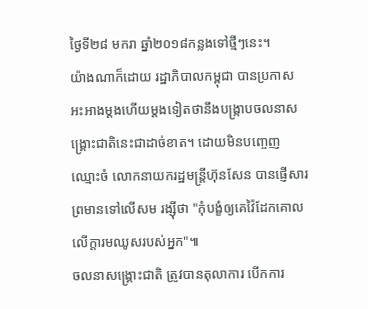ថ្ងៃទី២៨ មករា ឆ្នាំ២០១៨កន្លងទៅថ្មីៗនេះ។
យ៉ាងណាក៏ដោយ រដ្ឋាភិបាលកម្ពុជា បានប្រកាសអះអាងម្តងហើយម្តងទៀតថានឹងបង្រ្កាបចលនាសង្គ្រោះជាតិនេះជាដាច់ខាត។ ដោយមិនបញ្ចេញឈ្មោះចំ លោកនាយករដ្ឋមន្រ្តីហ៊ុនសែន បានផ្ញើសារព្រមានទៅលើសម រង្ស៊ីថា "កុំបង្ខំឲ្យគេវ៉ៃដែកគោល លើក្តារមឈូសរបស់អ្នក"៕
ចលនាសង្រ្គោះជាតិ ត្រូវបានតុលាការ បើកការ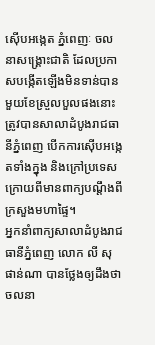ស៊ើបអង្កេត ភ្នំពេញៈ ចលនាសង្រ្គោះជាតិ ដែលប្រកាសបង្កើតឡើងមិនទាន់បានមួយខែស្រួលបួលផងនោះ ត្រូវបានសាលាដំបូងរាជធានីភ្នំពេញ បើកការស៊ើបអង្កេតទាំងក្នុង និងក្រៅប្រទេស ក្រោយពីមានពាក្យបណ្តឹងពីក្រសួងមហាផ្ទៃ។
អ្នកនាំពាក្យសាលាដំបូងរាជធានីភ្នំពេញ លោក លី សុផាន់ណា បានថ្លែងឲ្យដឹងថា ចលនា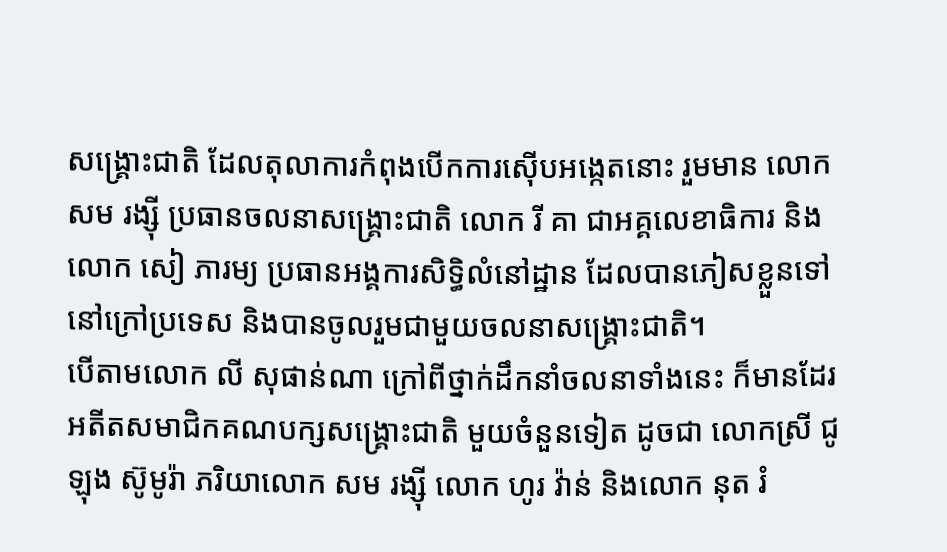សង្គ្រោះជាតិ ដែលតុលាការកំពុងបើកការស៊ើបអង្កេតនោះ រួមមាន លោក សម រង្ស៊ី ប្រធានចលនាសង្គ្រោះជាតិ លោក រី គា ជាអគ្គលេខាធិការ និងលោក សៀ ភារម្យ ប្រធានអង្គការសិទ្ធិលំនៅដ្ឋាន ដែលបានភៀសខ្លួនទៅនៅក្រៅប្រទេស និងបានចូលរួមជាមួយចលនាសង្គ្រោះជាតិ។
បើតាមលោក លី សុផាន់ណា ក្រៅពីថ្នាក់ដឹកនាំចលនាទាំងនេះ ក៏មានដែរ អតីតសមាជិកគណបក្សសង្រ្គោះជាតិ មួយចំនួនទៀត ដូចជា លោកស្រី ជូឡុង ស៊ូមូរ៉ា ភរិយាលោក សម រង្ស៊ី លោក ហូរ វ៉ាន់ និងលោក នុត រំ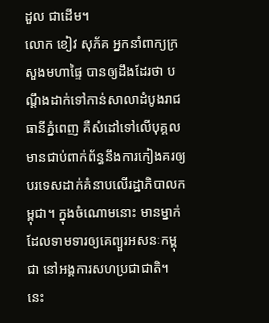ដួល ជាដើម។
លោក ខៀវ សុភ័គ អ្នកនាំពាក្យក្រសួងមហាផ្ទៃ បានឲ្យដឹងដែរថា បណ្ដឹងដាក់ទៅកាន់សាលាដំបូងរាជធានីភ្នំពេញ គឺសំដៅទៅលើបុគ្គលមានជាប់ពាក់ព័ន្ធនឹងការកៀងគរឲ្យបរទេសដាក់គំនាបលើរដ្ឋាភិបាលកម្ពុជា។ ក្នុងចំណោមនោះ មានម្នាក់ ដែលទាមទារឲ្យគេព្យួរអសនៈកម្ពុជា នៅអង្គការសហប្រជាជាតិ។ នេះ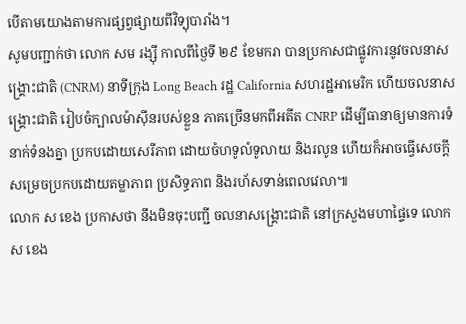បើតាមយោងតាមការផ្សព្វផ្សាយពីវិទ្យុបារាំង។
សូមបញ្ជាក់ថា លោក សម រង្ស៊ី កាលពីថ្ងៃទី ២៩ ខែមករា បានប្រកាសជាផ្លូវការនូវចលនាសង្គ្រោះជាតិ (CNRM) នាទីក្រុង Long Beach រដ្ឋ California សហរដ្ឋអាមេរិក ហើយចលនាសង្គ្រោះជាតិ រៀបចំក្បាលម៉ាស៊ីនរបស់ខ្លួន ភាគច្រើនមកពីអតីត CNRP ដើម្បីធានាឲ្យមានការទំនាក់ទំនងគ្នា ប្រកបដោយសេរីភាព ដោយចំហទូលំទូលាយ និងរលូន ហើយក៏អាចធ្វើសេចក្តីសម្រេចប្រកបដោយតម្លាភាព ប្រសិទ្ធភាព និងរហ័សទាន់ពេលវេលា៕
លោក ស ខេង ប្រកាសថា នឹងមិនចុះបញ្ជី ចលនាសង្រ្គោះជាតិ នៅក្រសួងមហាផ្ទៃទេ លោក ស ខេង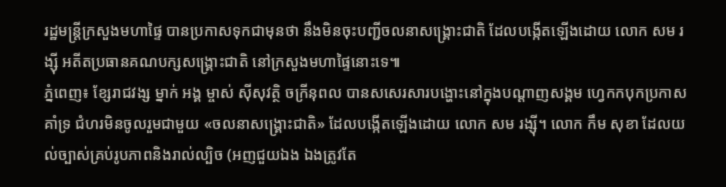រដ្ឋមន្រ្តីក្រសួងមហាផ្ទៃ បានប្រកាសទុកជាមុនថា នឹងមិនចុះបញ្ជីចលនាសង្រ្គោះជាតិ ដែលបង្កើតឡើងដោយ លោក សម រង្ស៊ី អតីតប្រធានគណបក្សសង្រ្គោះជាតិ នៅក្រសួងមហាផ្ទៃនោះទេ៕
ភ្នំពេញ៖ ខ្សែរាជវង្ស ម្នាក់ អង្គ ម្ចាស់ ស៊ីសុវត្ថិ ចក្រីនុពល បានសសេរសារបង្ហោះនៅក្នុងបណ្តាញសង្គម ហ្វេកកបុកប្រកាស គាំទ្រ ជំហរមិនចូលរួមជាមួយ «ចលនាសង្រ្គោះជាតិ» ដែលបង្កើតឡើងដោយ លោក សម រង្ស៊ី។ លោក កឹម សុខា ដែលយល់ច្បាស់គ្រប់រូបភាពនិងរាល់ល្បិច (អញជួយឯង ឯងត្រូវតែ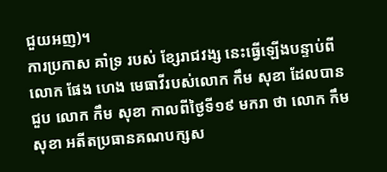ជួយអញ)។
ការប្រកាស គាំទ្រ របស់ ខ្សែរាជវង្ស នេះធ្វើឡើងបន្ទាប់ពី លោក ផែង ហេង មេធាវីរបស់លោក កឹម សុខា ដែលបានជួប លោក កឹម សុខា កាលពីថ្ងៃទី១៩ មករា ថា លោក កឹម សុខា អតីតប្រធានគណបក្សស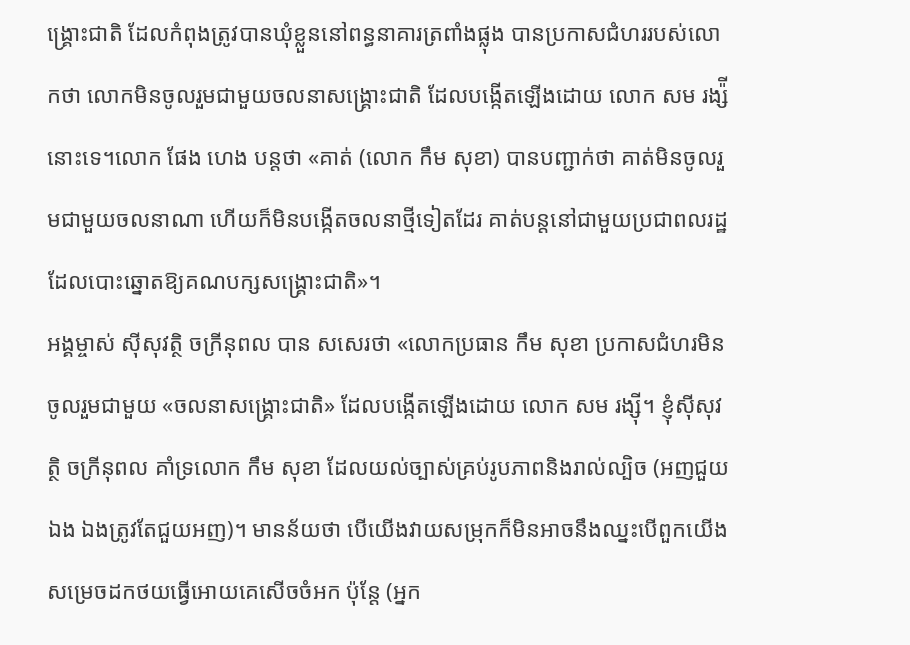ង្រ្គោះជាតិ ដែលកំពុងត្រូវបានឃុំខ្លួននៅពន្ធនាគារត្រពាំងផ្លុង បានប្រកាសជំហររបស់លោកថា លោកមិនចូលរួមជាមួយចលនាសង្រ្គោះជាតិ ដែលបង្កើតឡើងដោយ លោក សម រង្ស៉ី នោះទេ។លោក ផែង ហេង បន្តថា «គាត់ (លោក កឹម សុខា) បានបញ្ជាក់ថា គាត់មិនចូលរួមជាមួយចលនាណា ហើយក៏មិនបង្កើតចលនាថ្មីទៀតដែរ គាត់បន្តនៅជាមួយប្រជាពលរដ្ឋ ដែលបោះឆ្នោតឱ្យគណបក្សសង្រ្គោះជាតិ»។
អង្គម្ចាស់ ស៊ីសុវត្ថិ ចក្រីនុពល បាន សសេរថា «លោកប្រធាន កឹម សុខា ប្រកាសជំហរមិនចូលរួមជាមួយ «ចលនាសង្រ្គោះជាតិ» ដែលបង្កើតឡើងដោយ លោក សម រង្ស៊ី។ ខ្ញុំស៊ីសុវត្ថិ ចក្រីនុពល គាំទ្រលោក កឹម សុខា ដែលយល់ច្បាស់គ្រប់រូបភាពនិងរាល់ល្បិច (អញជួយឯង ឯងត្រូវតែជួយអញ)។ មានន័យថា បើយើងវាយសម្រុកក៏មិនអាចនឹងឈ្នះបើពួកយើងសម្រេចដកថយធ្វើអោយគេសើចចំអក ប៉ុន្តែ (អ្នក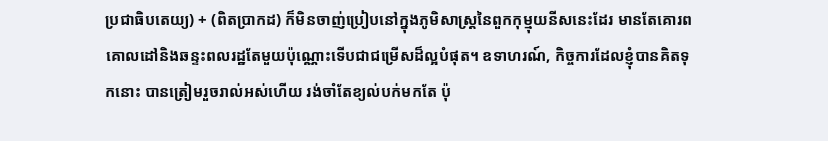ប្រជាធិបតេយ្យ) + (ពិតប្រាកដ) ក៏មិនចាញ់ប្រៀបនៅក្នុងភូមិសាស្ត្រនៃពួកកុម្មុយនីសនេះដែរ មានតែគោរពគោលដៅនិងឆន្ទះពលរដ្ឋតែមួយប៉ុណ្ណោះទើបជាជម្រើសដ៏ល្អបំផុត។ ឧទាហរណ៍, កិច្ចការដែលខ្ញុំបានគិតទុកនោះ បានត្រៀមរួចរាល់អស់ហើយ រង់ចាំតែខ្យល់បក់មកតែ ប៉ុ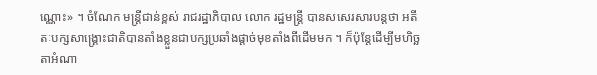ណ្ណោះ» ។ ចំណែក មន្ត្រីជាន់ខ្ពស់ រាជរដ្ឋាភិបាល លោក រដ្ឋមន្ត្រី បានសសេរសារបន្តថា អតីតៈបក្សសាង្គ្រោះជាតិបានតាំងខ្លួនជាបក្សប្រឆាំងផ្តាច់មុខតាំងពីដើមមក ។ ក៏ប៉ុន្តែដើម្បីមហិច្ឆតាអំណា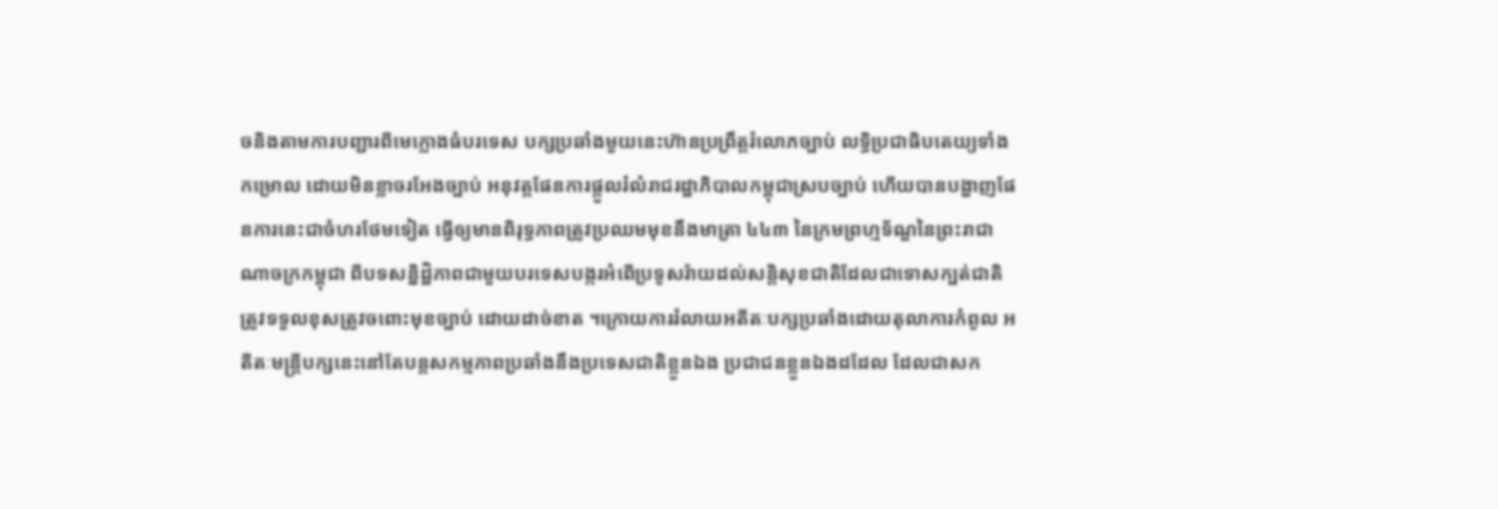ចនិងតាមការបញ្ជារពីមេក្លោងធំបរទេស បក្សប្រឆាំងមួយនេះហ៊ានប្រព្រឹត្តរំលោភច្បាប់ លទ្ធិប្រជាធិបតេយ្យទាំងកម្រោល ដោយមិនខ្លាចរអែងច្បាប់ អនុវត្តផែនការផ្តួលរំលំរាជរដ្ឋាភិបាលកម្ពុជាស្របច្បាប់ ហើយបានបង្ហាញផែនការនេះជាចំហរថែមទៀត ធ្វើឲ្យមានពិរុទ្ធភាពត្រូវប្រឈមមុខនឹងមាត្រា ៤៤៣ នៃក្រមព្រហ្មទ័ណ្ឌនៃព្រះរាជាណាចក្រកម្ពុជា ពីបទសន្និដ្ឋិភាពជាមួយបរទេសបង្ករអំពើប្រទូសរ៉ាយដល់សន្តិសុខជាតិដែលជាទោសក្បត់ជាតិ ត្រូវទទួលខុសត្រូវចពោះមុខច្បាប់ ដោយដាច់ខាត ។ក្រោយការរំលាយអតីតៈបក្សប្រឆាំងដោយតុលាការកំពូល អតីតៈមន្ត្រីបក្សនេះនៅតែបន្តសកម្មភាពប្រឆាំងនឹងប្រទេសជាតិខ្លួនឯង ប្រជាជនខ្លួនឯងដដែល ដែលជាសក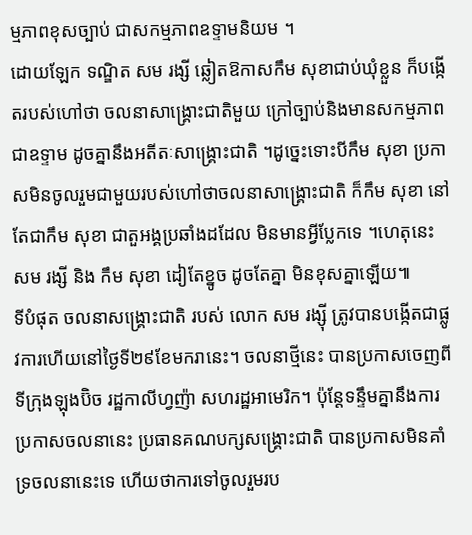ម្មភាពខុសច្បាប់ ជាសកម្មភាពឧទ្ទាមនិយម ។
ដោយឡែក ទណ្ឌិត សម រង្សី ឆ្លៀតឱកាសកឹម សុខាជាប់ឃុំខ្លួន ក៏បង្កើតរបស់ហៅថា ចលនាសាង្គ្រោះជាតិមួយ ក្រៅច្បាប់និងមានសកម្មភាពជាឧទ្ទាម ដូចគ្នានឹងអតីតៈសាង្គ្រោះជាតិ ។ដូច្នេះទោះបីកឹម សុខា ប្រកាសមិនចូលរួមជាមួយរបស់ហៅថាចលនាសាង្គ្រោះជាតិ ក៏កឹម សុខា នៅតែជាកឹម សុខា ជាតួអង្គប្រឆាំងដដែល មិនមានអ្វីប្លែកទេ ។ហេតុនេះ សម រង្សី និង កឹម សុខា ដៀតែខ្នូច ដូចតែគ្នា មិនខុសគ្នាឡើយ៕
ទីបំផុត ចលនាសង្រ្គោះជាតិ របស់ លោក សម រង្ស៊ី ត្រូវបានបង្កើតជាផ្លូវការហើយនៅថ្ងៃទី២៩ខែមករានេះ។ ចលនាថ្មីនេះ បានប្រកាសចេញពីទីក្រុងឡុងប៊ិច រដ្ឋកាលីហ្វញ៉ា សហរដ្ឋអាមេរិក។ ប៉ុន្តែទន្ទឹមគ្នានឹងការប្រកាសចលនានេះ ប្រធានគណបក្សសង្រ្គោះជាតិ បានប្រកាសមិនគាំទ្រចលនានេះទេ ហើយថាការទៅចូលរួមរប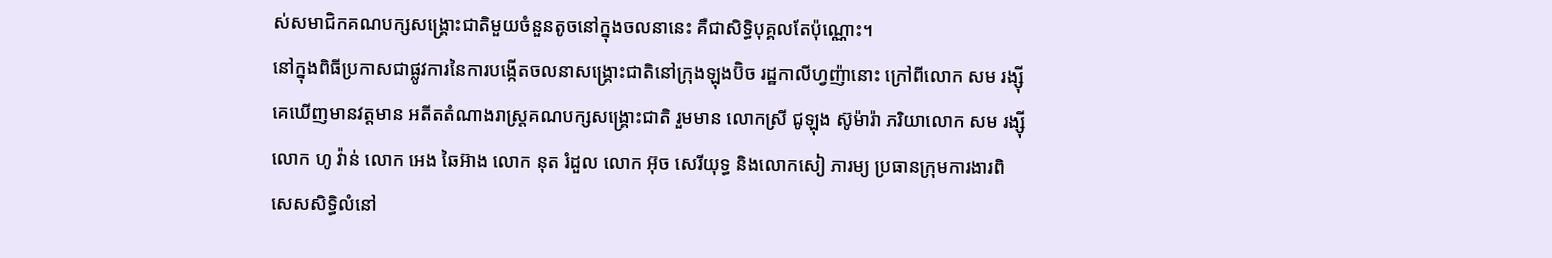ស់សមាជិកគណបក្សសង្រ្គោះជាតិមួយចំនួនតូចនៅក្នុងចលនានេះ គឺជាសិទ្ធិបុគ្គលតែប៉ុណ្ណោះ។
នៅក្នុងពិធីប្រកាសជាផ្លូវការនៃការបង្កើតចលនាសង្រ្គោះជាតិនៅក្រុងឡុងប៊ិច រដ្ឋកាលីហ្វញ៉ានោះ ក្រៅពីលោក សម រង្ស៊ី គេឃើញមានវត្តមាន អតីតតំណាងរាស្ត្រគណបក្សសង្រ្គោះជាតិ រួមមាន លោកស្រី ជូឡុង ស៊ូម៉ារ៉ា ភរិយាលោក សម រង្ស៊ី លោក ហូ វ៉ាន់ លោក អេង ឆៃអ៊ាង លោក នុត រំដួល លោក អ៊ុច សេរីយុទ្ធ និងលោកសៀ ភារម្យ ប្រធានក្រុមការងារពិសេសសិទ្ធិលំនៅ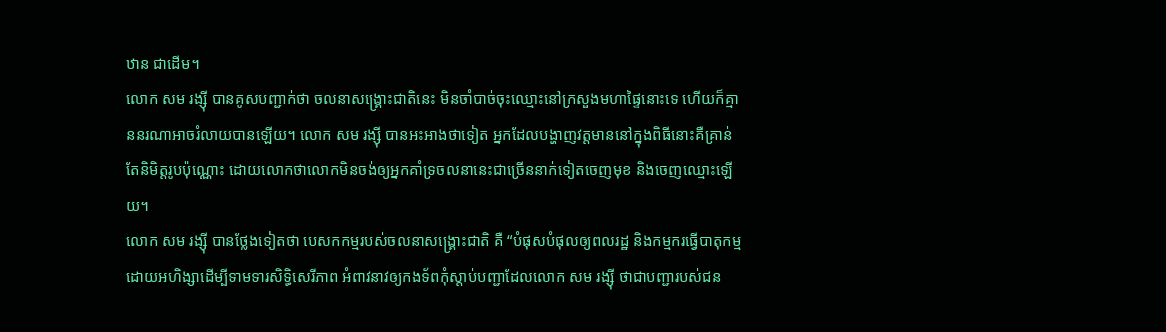ឋាន ជាដើម។
លោក សម រង្ស៊ី បានគូសបញ្ជាក់ថា ចលនាសង្រ្គោះជាតិនេះ មិនចាំបាច់ចុះឈ្មោះនៅក្រសួងមហាផ្ទៃនោះទេ ហើយក៏គ្មាននរណាអាចរំលាយបានឡើយ។ លោក សម រង្ស៊ី បានអះអាងថាទៀត អ្នកដែលបង្ហាញវត្តមាននៅក្នុងពិធីនោះគឺគ្រាន់តែនិមិត្តរូបប៉ុណ្ណោះ ដោយលោកថាលោកមិនចង់ឲ្យអ្នកគាំទ្រចលនានេះជាច្រើននាក់ទៀតចេញមុខ និងចេញឈ្មោះឡើយ។
លោក សម រង្ស៊ី បានថ្លែងទៀតថា បេសកកម្មរបស់ចលនាសង្រ្គោះជាតិ គឺ “បំផុសបំផុលឲ្យពលរដ្ឋ និងកម្មករធ្វើបាតុកម្មដោយអហិង្សាដើម្បីទាមទារសិទ្ធិសេរីភាព អំពាវនាវឲ្យកងទ័ពកុំស្តាប់បញ្ជាដែលលោក សម រង្ស៊ី ថាជាបញ្ជារបស់ជន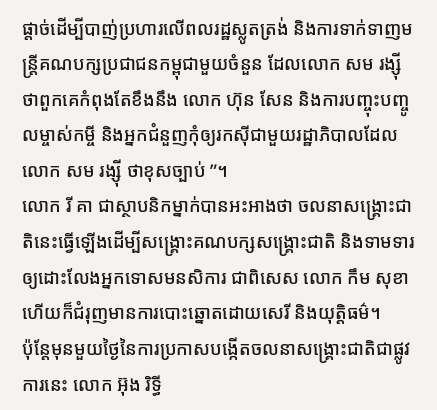ផ្តាច់ដើម្បីបាញ់ប្រហារលើពលរដ្ឋស្លូតត្រង់ និងការទាក់ទាញមន្រ្តីគណបក្សប្រជាជនកម្ពុជាមួយចំនួន ដែលលោក សម រង្ស៊ី ថាពួកគេកំពុងតែខឹងនឹង លោក ហ៊ុន សែន និងការបញ្ចុះបញ្ចូលម្ចាស់កម្ចី និងអ្នកជំនួញកុំឲ្យរកស៊ីជាមួយរដ្ឋាភិបាលដែល លោក សម រង្ស៊ី ថាខុសច្បាប់ ”។
លោក រី គា ជាស្ថាបនិកម្នាក់បានអះអាងថា ចលនាសង្រ្គោះជាតិនេះធ្វើឡើងដើម្បីសង្រ្គោះគណបក្សសង្រ្គោះជាតិ និងទាមទារឲ្យដោះលែងអ្នកទោសមនសិការ ជាពិសេស លោក កឹម សុខា ហើយក៏ជំរុញមានការបោះឆ្នោតដោយសេរី និងយុត្តិធម៌។
ប៉ុន្តែមុនមួយថ្ងៃនៃការប្រកាសបង្កើតចលនាសង្រ្គោះជាតិជាផ្លូវការនេះ លោក អ៊ុង រិទ្ធី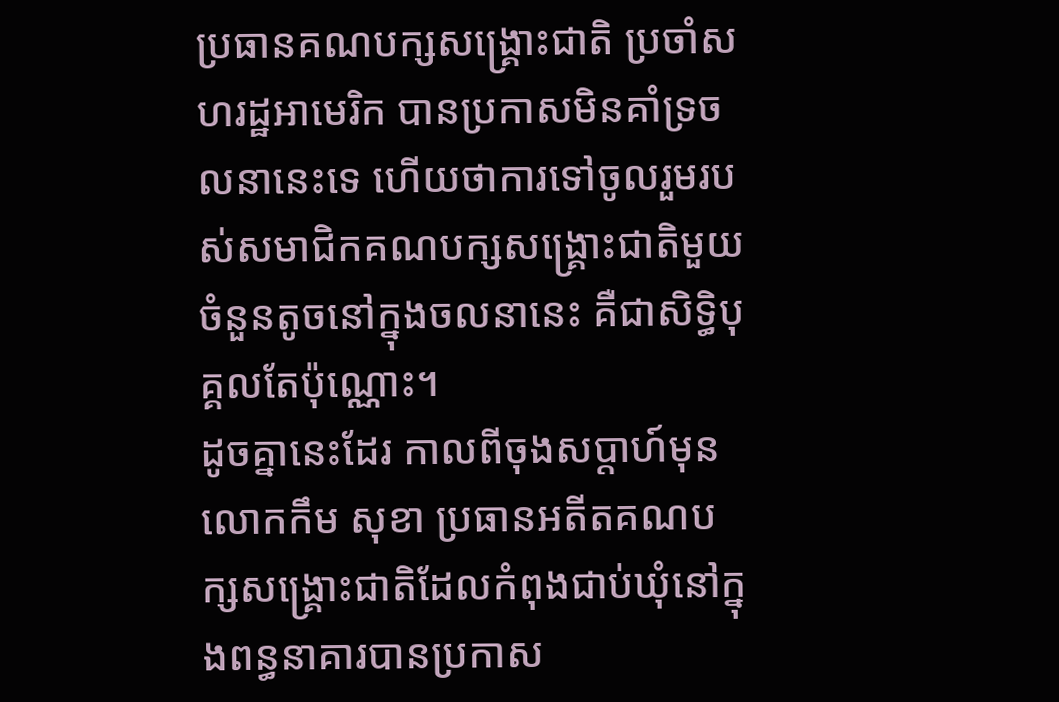ប្រធានគណបក្សសង្រ្គោះជាតិ ប្រចាំសហរដ្ឋអាមេរិក បានប្រកាសមិនគាំទ្រចលនានេះទេ ហើយថាការទៅចូលរួមរបស់សមាជិកគណបក្សសង្រ្គោះជាតិមួយចំនួនតូចនៅក្នុងចលនានេះ គឺជាសិទ្ធិបុគ្គលតែប៉ុណ្ណោះ។
ដូចគ្នានេះដែរ កាលពីចុងសប្តាហ៍មុន លោកកឹម សុខា ប្រធានអតីតគណបក្សសង្គ្រោះជាតិដែលកំពុងជាប់ឃុំនៅក្នុងពន្ធនាគារបានប្រកាស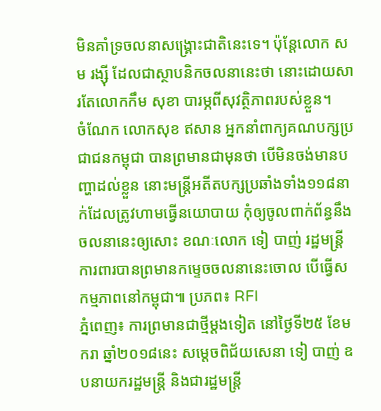មិនគាំទ្រចលនាសង្គ្រោះជាតិនេះទេ។ ប៉ុន្តែលោក សម រង្ស៊ី ដែលជាស្ថាបនិកចលនានេះថា នោះដោយសារតែលោកកឹម សុខា បារម្ភពីសុវត្ថិភាពរបស់ខ្លួន។
ចំណែក លោកសុខ ឥសាន អ្នកនាំពាក្យគណបក្សប្រជាជនកម្ពុជា បានព្រមានជាមុនថា បើមិនចង់មានបញ្ហាដល់ខ្លួន នោះមន្ត្រីអតីតបក្សប្រឆាំងទាំង១១៨នាក់ដែលត្រូវហាមធ្វើនយោបាយ កុំឲ្យចូលពាក់ព័ន្ធនឹងចលនានេះឲ្យសោះ ខណៈលោក ទៀ បាញ់ រដ្ឋមន្រ្តីការពារបានព្រមានកម្ទេចចលនានេះចោល បើធ្វើសកម្មភាពនៅកម្ពុជា៕ ប្រភព៖ RFI
ភ្នំពេញ៖ ការព្រមានជាថ្មីម្តងទៀត នៅថ្ងៃទី២៥ ខែមករា ឆ្នាំ២០១៨នេះ សម្តេចពិជ័យសេនា ទៀ បាញ់ ឧបនាយករដ្ឋមន្ត្រី និងជារដ្ឋមន្ត្រី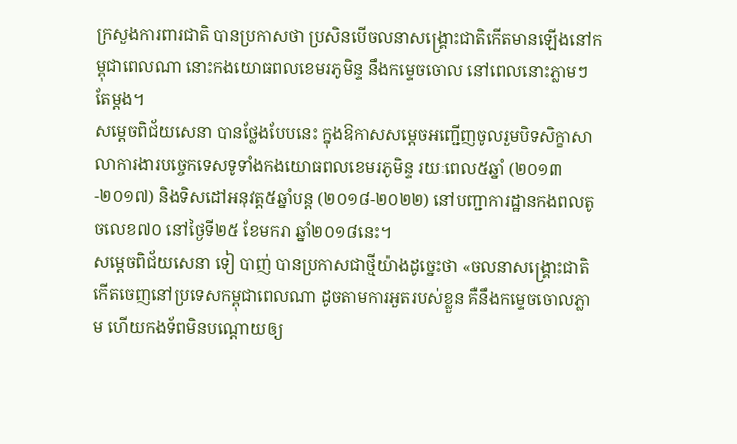ក្រសួងការពារជាតិ បានប្រកាសថា ប្រសិនបើចលនាសង្គ្រោះជាតិកើតមានឡើងនៅកម្ពុជាពេលណា នោះកងយោធពលខេមរភូមិន្ទ នឹងកម្ទេចចោល នៅពេលនោះភ្លាមៗតែម្តង។
សម្តេចពិជ័យសេនា បានថ្លែងបែបនេះ ក្នុងឱកាសសម្តេចអញ្ជើញចូលរួមបិទសិក្ខាសាលាការងារបច្ចេកទេសទូទាំងកងយោធពលខេមរភូមិន្ទ រយៈពេល៥ឆ្នាំ (២០១៣-២០១៧) និងទិសដៅអនុវត្ត៥ឆ្នាំបន្ត (២០១៨-២០២២) នៅបញ្ជាការដ្ឋានកងពលតូចលេខ៧០ នៅថ្ងៃទី២៥ ខែមករា ឆ្នាំ២០១៨នេះ។
សម្តេចពិជ័យសេនា ទៀ បាញ់ បានប្រកាសជាថ្មីយ៉ាងដូច្នេះថា «ចលនាសង្រ្គោះជាតិ កើតចេញនៅប្រទេសកម្ពុជាពេលណា ដូចតាមការអួតរបស់ខ្លួន គឺនឹងកម្ទេចចោលភ្លាម ហើយកងទ័ពមិនបណ្តោយឲ្យ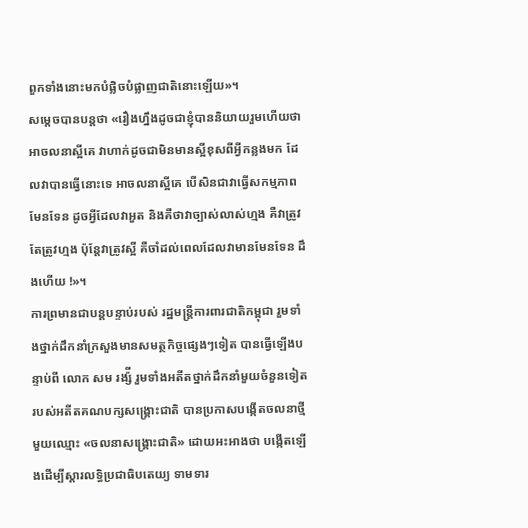ពួកទាំងនោះមកបំផ្លិចបំផ្លាញជាតិនោះឡើយ»។
សម្តេចបានបន្តថា «រឿងហ្នឹងដូចជាខ្ញុំបាននិយាយរួមហើយថា អាចលនាស្អីគេ វាហាក់ដូចជាមិនមានស្អីខុសពីអ្វីកន្លងមក ដែលវាបានធ្វើនោះទេ អាចលនាស្អីគេ បើសិនជាវាធ្វើសកម្មភាពមែនទែន ដូចអ្វីដែលវាអួត និងគឺថាវាច្បាស់លាស់ហ្មង គឺវាត្រូវតែត្រូវហ្មង ប៉ុន្តែវាត្រូវស្អី គឺចាំដល់ពេលដែលវាមានមែនទែន ដឹងហើយ !»។
ការព្រមានជាបន្តបន្ទាប់របស់ រដ្ឋមន្រ្តីការពារជាតិកម្ពុជា រួមទាំងថ្នាក់ដឹកនាំក្រសួងមានសមត្ថកិច្ចផ្សេងៗទៀត បានធ្វើឡើងបន្ទាប់ពី លោក សម រង្ស៉ី រួមទាំងអតីតថ្នាក់ដឹកនាំមួយចំនួនទៀតរបស់អតីតគណបក្សសង្រ្គោះជាតិ បានប្រកាសបង្កើតចលនាថ្មីមួយឈ្មោះ «ចលនាសង្រ្គោះជាតិ» ដោយអះអាងថា បង្កើតឡើងដើម្បីស្តារលទ្ធិប្រជាធិបតេយ្យ ទាមទារ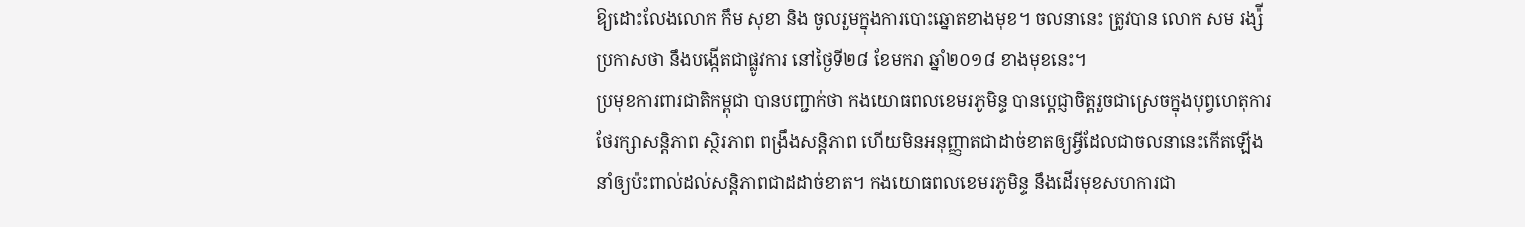ឱ្យដោះលែងលោក កឹម សុខា និង ចូលរួមក្នុងការបោះឆ្នោតខាងមុខ។ ចលនានេះ ត្រូវបាន លោក សម រង្ស៉ី ប្រកាសថា នឹងបង្កើតជាផ្លូវការ នៅថ្ងៃទី២៨ ខែមករា ឆ្នាំ២០១៨ ខាងមុខនេះ។
ប្រមុខការពារជាតិកម្ពុជា បានបញ្ជាក់ថា កងយោធពលខេមរភូមិន្ទ បានប្តេជ្ញាចិត្តរួចជាស្រេចក្នុងបុព្វហេតុការថែរក្សាសន្តិភាព ស្ថិរភាព ពង្រឹងសន្តិភាព ហើយមិនអនុញ្ញាតជាដាច់ខាតឲ្យអ្វីដែលជាចលនានេះកើតឡើង នាំឲ្យប៉ះពាល់ដល់សន្តិភាពជាដដាច់ខាត។ កងយោធពលខេមរភូមិន្ទ នឹងដើរមុខសហការជា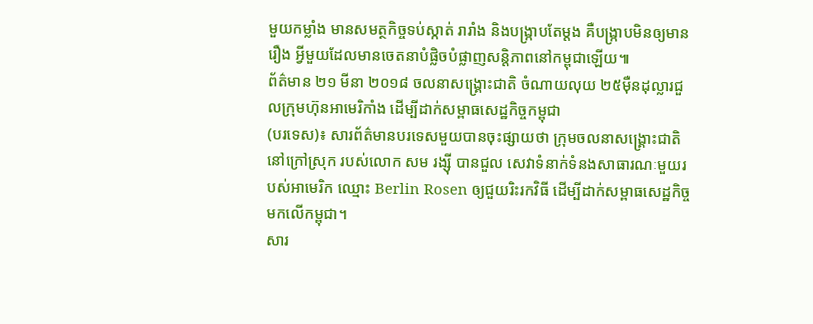មួយកម្លាំង មានសមត្ថកិច្ចទប់ស្កាត់ រារាំង និងបង្រ្កាបតែម្តង គឺបង្រ្កាបមិនឲ្យមានរឿង អ្វីមួយដែលមានចេតនាបំផ្លិចបំផ្លាញសន្តិភាពនៅកម្ពុជាឡើយ៕
ព័ត៌មាន ២១ មីនា ២០១៨ ចលនាសង្រ្គោះជាតិ ចំណាយលុយ ២៥ម៉ឺនដុល្លារជួលក្រុមហ៊ុនអាមេរិកាំង ដើម្បីដាក់សម្ពាធសេដ្ឋកិច្ចកម្ពុជា
(បរទេស)៖ សារព័ត៌មានបរទេសមួយបានចុះផ្សាយថា ក្រុមចលនាសង្រ្គោះជាតិនៅក្រៅស្រុក របស់លោក សម រង្ស៊ី បានជួល សេវាទំនាក់ទំនងសាធារណៈមួយរបស់អាមេរិក ឈ្មោះ Berlin Rosen ឲ្យជួយរិះរកវិធី ដើម្បីដាក់សម្ពាធសេដ្ឋកិច្ចមកលើកម្ពុជា។
សារ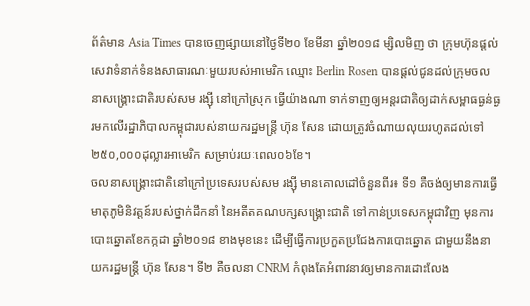ព័ត៌មាន Asia Times បានចេញផ្សាយនៅថ្ងៃទី២០ ខែមីនា ឆ្នាំ២០១៨ ម្សិលមិញ ថា ក្រុមហ៊ុនផ្តល់សេវាទំនាក់ទំនងសាធារណៈមួយរបស់អាមេរិក ឈ្មោះ Berlin Rosen បានផ្ដល់ជូនដល់ក្រុមចលនាសង្រ្គោះជាតិរបស់សម រង្ស៊ី នៅក្រៅស្រុក ធ្វើយ៉ាងណា ទាក់ទាញឲ្យអន្តរជាតិឲ្យដាក់សម្ពាធធ្ងន់ធ្ងរមកលើរដ្ឋាភិបាលកម្ពុជារបស់នាយករដ្ឋមន្ត្រី ហ៊ុន សែន ដោយត្រូវចំណាយលុយរហូតដល់ទៅ ២៥០,០០០ដុល្លារអាមេរិក សម្រាប់រយៈពេល០៦ខែ។
ចលនាសង្រ្គោះជាតិនៅក្រៅប្រទេសរបស់សម រង្ស៊ី មានគោលដៅចំនួនពីរ៖ ទី១ គឺចង់ឲ្យមានការធ្វើមាតុភូមិនិវត្តន៍របស់ថ្នាក់ដឹកនាំ នៃអតីតគណបក្សសង្គ្រោះជាតិ ទៅកាន់ប្រទេសកម្ពុជាវិញ មុនការបោះឆ្នោតខែកក្កដា ឆ្នាំ២០១៨ ខាងមុខនេះ ដើម្បីធ្វើការប្រកួតប្រជែងការបោះឆ្នោត ជាមួយនឹងនាយករដ្ឋមន្ត្រី ហ៊ុន សែន។ ទី២ គឺចលនា CNRM កំពុងតែអំពាវនាវឲ្យមានការដោះលែង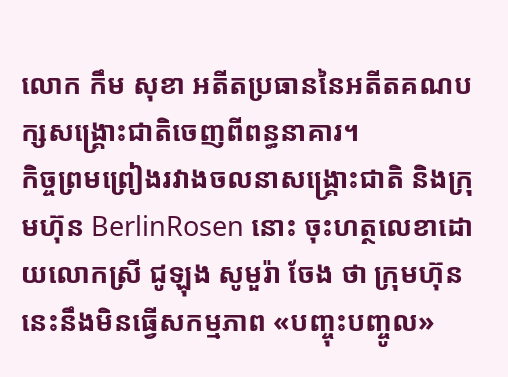លោក កឹម សុខា អតីតប្រធាននៃអតីតគណបក្សសង្គ្រោះជាតិចេញពីពន្ធនាគារ។
កិច្ចព្រមព្រៀងរវាងចលនាសង្រ្គោះជាតិ និងក្រុមហ៊ុន BerlinRosen នោះ ចុះហត្ថលេខាដោយលោកស្រី ជូឡុង សូមួរ៉ា ចែង ថា ក្រុមហ៊ុននេះនឹងមិនធ្វើសកម្មភាព «បញ្ចុះបញ្ចូល»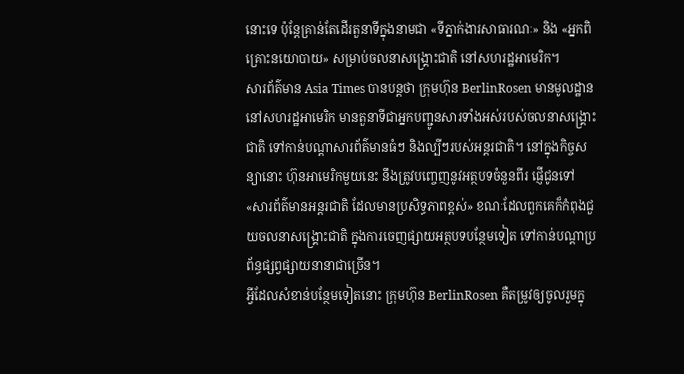នោះទេ ប៉ុន្តែគ្រាន់តែដើរតួនាទីក្នុងនាមជា «ទីភ្នាក់ងារសាធារណៈ» និង «អ្នកពិគ្រោះនយោបាយ» សម្រាប់ចលនាសង្រ្គោះជាតិ នៅសហរដ្ឋអាមេរិក។
សារព័ត៌មាន Asia Times បានបន្តថា ក្រុមហ៊ុន BerlinRosen មានមូលដ្ឋាននៅសហរដ្ឋអាមេរិក មានតួនាទីជាអ្នកបញ្ជូនសារទាំងអស់របស់ចលនាសង្រ្គោះជាតិ ទៅកាន់បណ្តាសារព័ត៌មានធំៗ និងល្បីៗរបស់អន្តរជាតិ។ នៅក្នុងកិច្ចសន្យានោះ ហ៊ុនអាមេរិកមួយនេះ នឹងត្រូវបញ្ចេញនូវអត្ថបទចំនួនពីរ ផ្ញើជូនទៅ «សារព័ត៌មានអន្តរជាតិ ដែលមានប្រសិទ្ធភាពខ្ពស់» ខណៈដែលពួកគេក៏កំពុងជួយចលនាសង្គ្រោះជាតិ ក្នុងការចេញផ្សាយអត្ថបទបន្ថែមទៀត ទៅកាន់បណ្តាប្រព័ន្ធផ្សព្វផ្សាយនានាជាច្រើន។
អ្វីដែលសំខាន់បន្ថែមទៀតនោះ ក្រុមហ៊ុន BerlinRosen គឺតម្រូវឲ្យចូលរួមក្នុ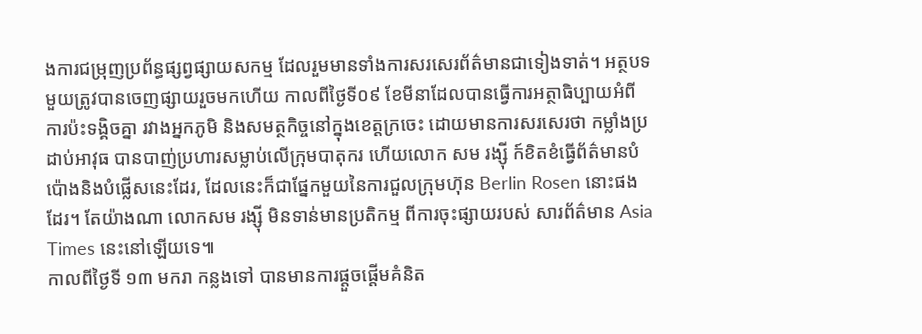ងការជម្រុញប្រព័ន្ធផ្សព្វផ្សាយសកម្ម ដែលរួមមានទាំងការសរសេរព័ត៌មានជាទៀងទាត់។ អត្ថបទមួយត្រូវបានចេញផ្សាយរួចមកហើយ កាលពីថ្ងៃទី០៩ ខែមីនាដែលបានធ្វើការអត្ថាធិប្បាយអំពីការប៉ះទង្គិចគ្នា រវាងអ្នកភូមិ និងសមត្ថកិច្ចនៅក្នុងខេត្តក្រចេះ ដោយមានការសរសេរថា កម្លាំងប្រដាប់អាវុធ បានបាញ់ប្រហារសម្លាប់លើក្រុមបាតុករ ហើយលោក សម រង្ស៊ី ក៍ខិតខំធ្វើព័ត៌មានបំប៉ោងនិងបំផ្លើសនេះដែរ, ដែលនេះក៏ជាផ្នែកមួយនៃការជួលក្រុមហ៊ុន Berlin Rosen នោះផងដែរ។ តែយ៉ាងណា លោកសម រង្ស៊ី មិនទាន់មានប្រតិកម្ម ពីការចុះផ្សាយរបស់ សារព័ត៌មាន Asia Times នេះនៅឡើយទេ៕
កាលពីថ្ងៃទី ១៣ មករា កន្លងទៅ បានមានការផ្តួចផ្តើមគំនិត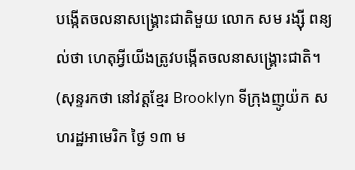បង្កើតចលនាសង្រ្គោះជាតិមួយ លោក សម រង្ស៊ី ពន្យល់ថា ហេតុអ្វីយើងត្រូវបង្កើតចលនាសង្គ្រោះជាតិ។ (សុន្ទរកថា នៅវត្តខ្មែរ Brooklyn ទីក្រុងញូយ៉ក សហរដ្ឋអាមេរិក ថ្ងៃ ១៣ ម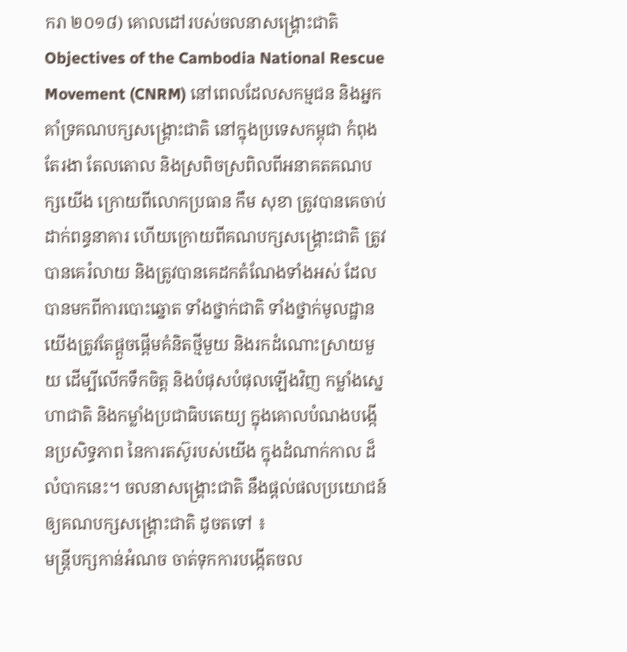ករា ២០១៨) គោលដៅរបស់ចលនាសង្គ្រោះជាតិ Objectives of the Cambodia National Rescue Movement (CNRM) នៅពេលដែលសកម្មជន និងអ្នកគាំទ្រគណបក្សសង្គ្រោះជាតិ នៅក្នុងប្រទេសកម្ពុជា កំពុងតែរងា តែលតោល និងស្រពិចស្រពិលពីអនាគតគណបក្សយើង ក្រោយពីលោកប្រធាន កឹម សុខា ត្រូវបានគេចាប់ដាក់ពន្ធនាគារ ហើយក្រោយពីគណបក្សសង្គ្រោះជាតិ ត្រូវបានគេរំលាយ និងត្រូវបានគេដកតំណែងទាំងអស់ ដែលបានមកពីការបោះឆ្នោត ទាំងថ្នាក់ជាតិ ទាំងថ្នាក់មូលដ្ឋាន យើងត្រូវតែផ្តួចផ្តើមគំនិតថ្មីមួយ និងរកដំណោះស្រាយមួយ ដើម្បីលើកទឹកចិត្ត និងបំផុសបំផុលឡើងវិញ កម្លាំងស្នេហាជាតិ និងកម្លាំងប្រជាធិបតេយ្យ ក្នុងគោលបំណងបង្កើនប្រសិទ្ធភាព នៃការតស៊ូរបស់យើង ក្នុងដំណាក់កាល ដ៏លំបាកនេះ។ ចលនាសង្គ្រោះជាតិ នឹងផ្តល់ផលប្រយោជន៍ឲ្យគណបក្សសង្គ្រោះជាតិ ដូចតទៅ ៖
មន្រ្ដីបក្សកាន់អំណច ចាត់ទុកការបង្កើតចល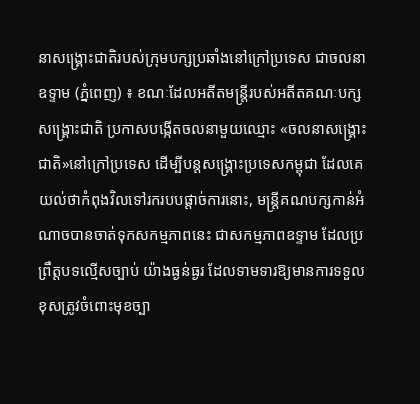នាសង្រ្គោះជាតិរបស់ក្រុមបក្សប្រឆាំងនៅក្រៅប្រទេស ជាចលនាឧទ្ទាម (ភ្នំពេញ) ៖ ខណៈដែលអតីតមន្រ្ដីរបស់អតីតគណៈបក្សសង្រ្គោះជាតិ ប្រកាសបង្កើតចលនាមួយឈ្មោះ «ចលនាសង្គ្រោះជាតិ»នៅក្រៅប្រទេស ដើម្បីបន្តសង្គ្រោះប្រទេសកម្ពុជា ដែលគេយល់ថាកំពុងវិលទៅរករបបផ្ដាច់ការនោះ, មន្រ្ដីគណបក្សកាន់អំណាចបានចាត់ទុកសកម្មភាពនេះ ជាសកម្មភាពឧទ្ទាម ដែលប្រព្រឹត្តបទល្មើសច្បាប់ យ៉ាងធ្ងន់ធ្ងរ ដែលទាមទារឱ្យមានការទទួលខុសត្រូវចំពោះមុខច្បា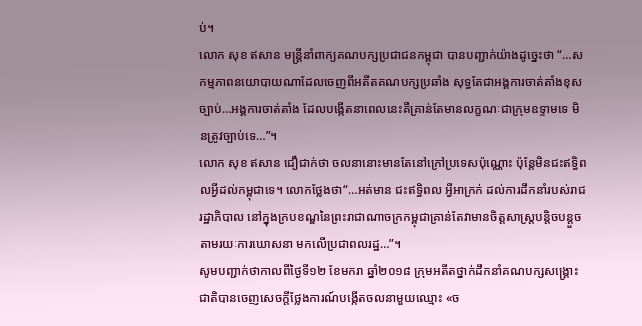ប់។
លោក សុខ ឥសាន មន្រ្ដីនាំពាក្យគណបក្សប្រជាជនកម្ពុជា បានបញ្ជាក់យ៉ាងដូច្នេះថា “…សកម្មភាពនយោបាយណាដែលចេញពីអតីតគណបក្សប្រឆាំង សុទ្ធតែជាអង្គការចាត់តាំងខុសច្បាប់…អង្គការចាត់តាំង ដែលបង្កើតនាពេលនេះគឺគ្រាន់តែមានលក្ខណៈជាក្រុមឧទ្ទាមទេ មិនត្រូវច្បាប់ទេ…”។
លោក សុខ ឥសាន ជឿជាក់ថា ចលនានោះមានតែនៅក្រៅប្រទេសប៉ុណ្ណោះ ប៉ុន្តែមិនជះឥទ្ធិពលអ្វីដល់កម្ពុជាទេ។ លោកថ្លែងថា“…អត់មាន ជះឥទ្ធិពល អ្វីអាក្រក់ ដល់ការដឹកនាំរបស់រាជរដ្ឋាភិបាល នៅក្នុងក្របខណ្ឌនៃព្រះរាជាណាចក្រកម្ពុជាគ្រាន់តែវាមានចិត្តសាស្រ្តបន្តិចបន្តួច តាមរយៈការឃោសនា មកលើប្រជាពលរដ្ឋ…”។
សូមបញ្ជាក់ថាកាលពីថ្ងៃទី១២ ខែមករា ឆ្នាំ២០១៨ ក្រុមអតីតថ្នាក់ដឹកនាំគណបក្សសង្រ្គោះជាតិបានចេញសេចក្តីថ្លែងការណ៍បង្កើតចលនាមួយឈ្មោះ «ច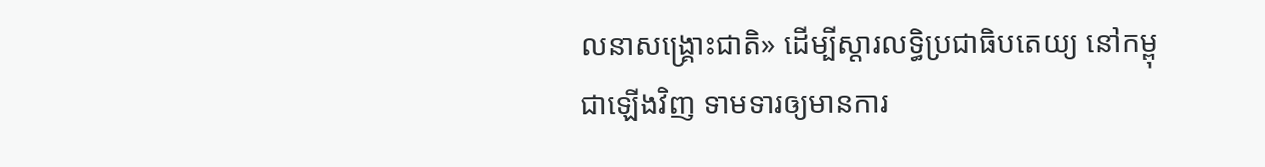លនាសង្គ្រោះជាតិ» ដើម្បីស្តារលទ្ធិប្រជាធិបតេយ្យ នៅកម្ពុជាឡើងវិញ ទាមទារឲ្យមានការ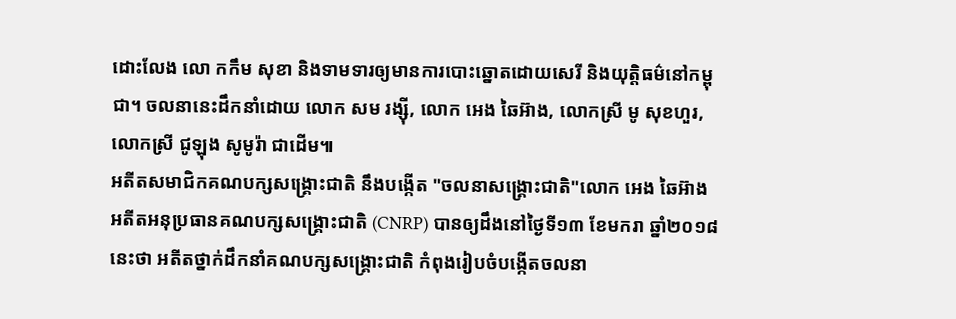ដោះលែង លោ កកឹម សុខា និងទាមទារឲ្យមានការបោះឆ្នោតដោយសេរី និងយុត្តិធម៌នៅកម្ពុជា។ ចលនានេះដឹកនាំដោយ លោក សម រង្ស៊ី, លោក អេង ឆៃអ៊ាង, លោកស្រី មូ សុខហួរ, លោកស្រី ជូឡុង សូមូរ៉ា ជាដើម៕
អតីតសមាជិកគណបក្សសង្គ្រោះជាតិ នឹងបង្កើត "ចលនាសង្គ្រោះជាតិ"លោក អេង ឆៃអ៊ាង អតីតអនុប្រធានគណបក្សសង្គ្រោះជាតិ (CNRP) បានឲ្យដឹងនៅថ្ងៃទី១៣ ខែមករា ឆ្នាំ២០១៨ នេះថា អតីតថ្នាក់ដឹកនាំគណបក្សសង្គ្រោះជាតិ កំពុងរៀបចំបង្កើតចលនា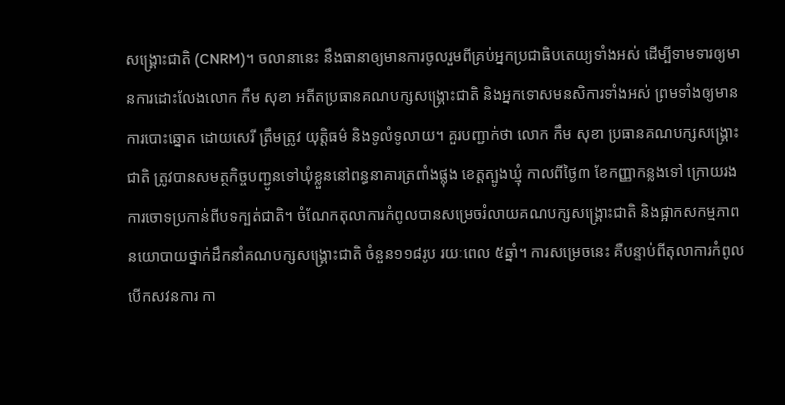សង្គ្រោះជាតិ (CNRM)។ ចលានានេះ នឹងធានាឲ្យមានការចូលរួមពីគ្រប់អ្នកប្រជាធិបតេយ្យទាំងអស់ ដើម្បីទាមទារឲ្យមានការដោះលែងលោក កឹម សុខា អតីតប្រធានគណបក្សសង្គ្រោះជាតិ និងអ្នកទោសមនសិការទាំងអស់ ព្រមទាំងឲ្យមានការបោះឆ្នោត ដោយសេរី ត្រឹមត្រូវ យុត្តិធម៌ និងទូលំទូលាយ។ គួរបញ្ជាក់ថា លោក កឹម សុខា ប្រធានគណបក្សសង្រ្គោះជាតិ ត្រូវបានសមត្ថកិច្ចបញ្ជូនទៅឃុំខ្លួននៅពន្ធនាគារត្រពាំងផ្លុង ខេត្តត្បូងឃ្មុំ កាលពីថ្ងៃ៣ ខែកញ្ញាកន្លងទៅ ក្រោយរងការចោទប្រកាន់ពីបទក្បត់ជាតិ។ ចំណែកតុលាការកំពូលបានសម្រេចរំលាយគណបក្សសង្គ្រោះជាតិ និងផ្អាកសកម្មភាពនយោបាយថ្នាក់ដឹកនាំគណបក្សសង្គ្រោះជាតិ ចំនួន១១៨រូប រយៈពេល ៥ឆ្នាំ។ ការសម្រេចនេះ គឺបន្ទាប់ពីតុលាការកំពូល បើកសវនការ កា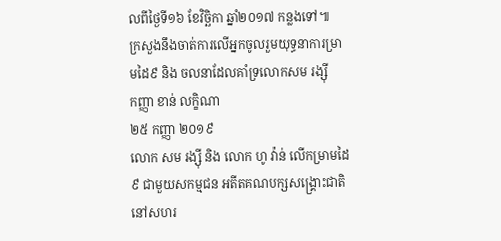លពីថ្ងៃទី១៦ ខែវិច្ឆិកា ឆ្នាំ២០១៧ កន្លងទៅ៕
ក្រសួងនឹងចាត់ការលើអ្នកចូលរួមយុទ្ធនាការម្រាមដៃ៩ និង ចលនាដែលគាំទ្រលោកសម រង្ស៊ី
កញ្ញា ខាន់ លក្ខិណា
២៥ កញ្ញា ២០១៩
លោក សម រង្ស៊ី និង លោក ហូ វ៉ាន់ លើកម្រាមដៃ៩ ជាមួយសកម្មជន អតីតគណបក្សសង្រ្គោះជាតិ នៅសហរ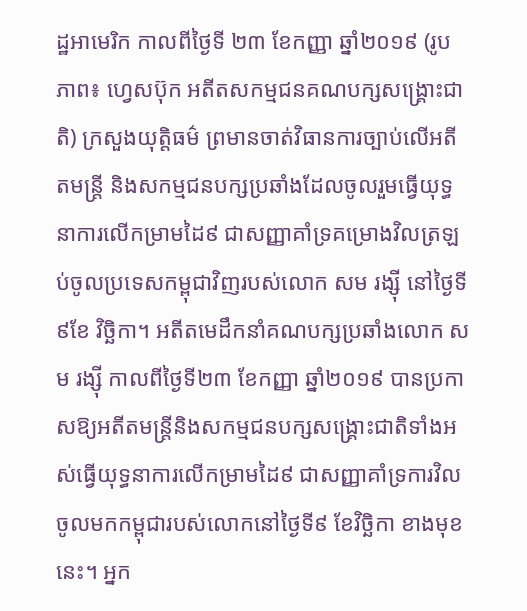ដ្ឋអាមេរិក កាលពីថ្ងៃទី ២៣ ខែកញ្ញា ឆ្នាំ២០១៩ (រូបភាព៖ ហ្វេសប៊ុក អតីតសកម្មជនគណបក្សសង្រ្គោះជាតិ) ក្រសួងយុតិ្តធម៌ ព្រមានចាត់វិធានការច្បាប់លើអតីតមន្ត្រី និងសកម្មជនបក្សប្រឆាំងដែលចូលរួមធ្វើយុទ្ធនាការលើកម្រាមដៃ៩ ជាសញ្ញាគាំទ្រគម្រោងវិលត្រឡប់ចូលប្រទេសកម្ពុជាវិញរបស់លោក សម រង្ស៊ី នៅថ្ងៃទី ៩ខែ វិច្ឆិកា។ អតីតមេដឹកនាំគណបក្សប្រឆាំងលោក សម រង្ស៊ី កាលពីថ្ងៃទី២៣ ខែកញ្ញា ឆ្នាំ២០១៩ បានប្រកាសឱ្យអតីតមន្ត្រីនិងសកម្មជនបក្សសង្គ្រោះជាតិទាំងអស់ធ្វើយុទ្ធនាការលើកម្រាមដៃ៩ ជាសញ្ញាគាំទ្រការវិលចូលមកកម្ពុជារបស់លោកនៅថ្ងៃទី៩ ខែវិច្ឆិកា ខាងមុខនេះ។ អ្នក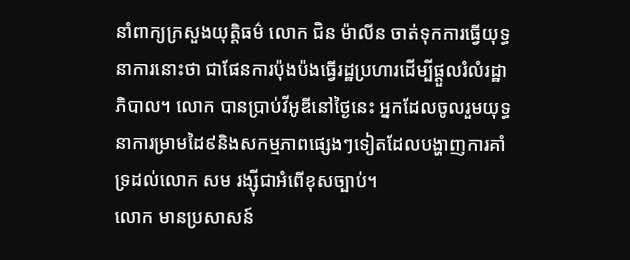នាំពាក្យក្រសួងយុត្តិធម៌ លោក ជិន ម៉ាលីន ចាត់ទុកការធ្វើយុទ្ធនាការនោះថា ជាផែនការប៉ុងប៉ងធ្វើរដ្ឋប្រហារដើម្បីផ្ដួលរំលំរដ្ឋាភិបាល។ លោក បានប្រាប់វីអូឌីនៅថ្ងៃនេះ អ្នកដែលចូលរួមយុទ្ធនាការម្រាមដៃ៩និងសកម្មភាពផ្សេងៗទៀតដែលបង្ហាញការគាំទ្រដល់លោក សម រង្ស៊ីជាអំពើខុសច្បាប់។
លោក មានប្រសាសន៍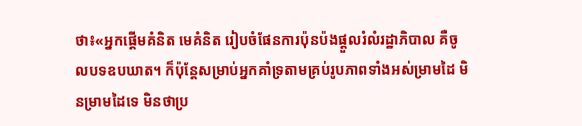ថា៖«អ្នកផ្ដើមគំនិត មេគំនិត រៀបចំផែនការប៉ុនប៉ងផ្ដួលរំលំរដ្ឋាភិបាល គឺចូលបទឧបឃាត។ ក៏ប៉ុន្តែសម្រាប់អ្នកគាំទ្រតាមគ្រប់រូបភាពទាំងអស់ម្រាមដៃ មិនម្រាមដៃទេ មិនថាប្រ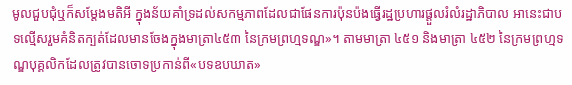មូលជួបជុំឬក៏សម្ដែងមតិអី ក្នុងន័យគាំទ្រដល់សកម្មភាពដែលជាផែនការប៉ុនប៉ងធ្វើរដ្ឋប្រហារផ្ដួលរំលំរដ្ឋាភិបាល អានេះជាបទល្មើសរួមគំនិតក្បត់ដែលមានចែងក្នុងមាត្រា៤៥៣ នៃក្រមព្រហ្មទណ្ឌ»។ តាមមាត្រា ៤៥១ និងមាត្រា ៤៥២ នៃក្រមព្រហ្មទណ្ឌបុគ្គលិកដែលត្រូវបានចោទប្រកាន់ពី«បទឧបឃាត»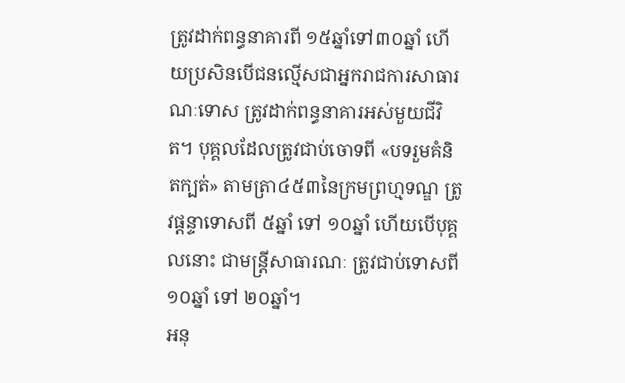ត្រូវដាក់ពន្ធនាគារពី ១៥ឆ្នាំទៅ៣០ឆ្នាំ ហើយប្រសិនបើជនល្មើសជាអ្នករាជការសាធារណៈទោស ត្រូវដាក់ពន្ធនាគារអស់មួយជីវិត។ បុគ្គលដែលត្រូវជាប់ចោទពី «បទរួមគំនិតក្បត់» តាមត្រា៤៥៣នៃក្រមព្រហ្មទណ្ឌ ត្រូវផ្តន្ទាទោសពី ៥ឆ្នាំ ទៅ ១០ឆ្នាំ ហើយបើបុគ្គលនោះ ជាមន្រ្តីសាធារណៈ ត្រូវជាប់ទោសពី១០ឆ្នាំ ទៅ ២០ឆ្នាំ។
អនុ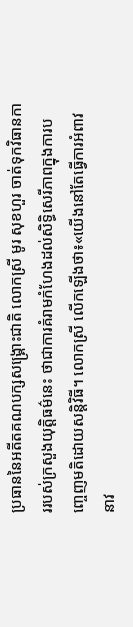ប្រធាននៃអតីតគណបក្សសង្គ្រោះជាតិ លោកស្រី មូរ សុខហួរ ចាត់ទុកវិធានការរបស់ក្រសួងយុត្តិធម៌នេះ ថាជាការគំរាមកំហែងដល់សិទ្ធិសេរីភាពក្នុងការបញ្ចេញមតិដោយសន្តិវិធី។ លោកស្រី លើកឡើងថា៖«យើងនៅតែធ្វើការអំពាវនាវ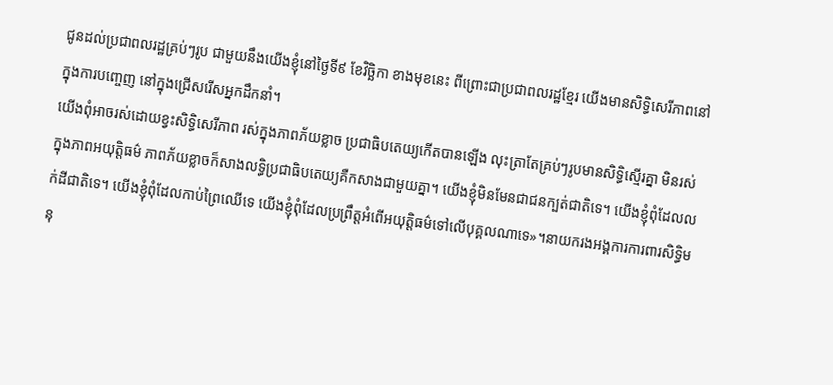ជូនដល់ប្រជាពលរដ្ឋគ្រប់ៗរូប ជាមួយនឹងយើងខ្ញុំនៅថ្ងៃទី៩ ខែវិច្ឆិកា ខាងមុខនេះ ពីព្រោះជាប្រជាពលរដ្ឋខ្មែរ យើងមានសិទ្ធិសេរីភាពនៅក្នុងការបញ្ចេញ នៅក្នុងជ្រើសរើសអ្នកដឹកនាំ។
យើងពុំអាចរស់ដោយខ្វះសិទ្ធិសេរីភាព រស់ក្នុងភាពភ័យខ្លាច ប្រជាធិបតេយ្យកើតបានឡើង លុះត្រាតែគ្រប់ៗរូបមានសិទ្ធិស្មើរគ្នា មិនរស់ក្នុងភាពអយុត្តិធម៌ ភាពភ័យខ្លាចក៏សាងលទ្ធិប្រជាធិបតេយ្យគឺកសាងជាមួយគ្នា។ យើងខ្ញុំមិនមែនជាជនក្បត់ជាតិទេ។ យើងខ្ញុំពុំដែលលក់ដីជាតិទេ។ យើងខ្ញុំពុំដែលកាប់ព្រៃឈើទេ យើងខ្ញុំពុំដែលប្រព្រឹត្តអំពើអយុត្តិធម៌ទៅលើបុគ្គលណាទេ»។នាយករងអង្គការការពារសិទ្ធិមនុ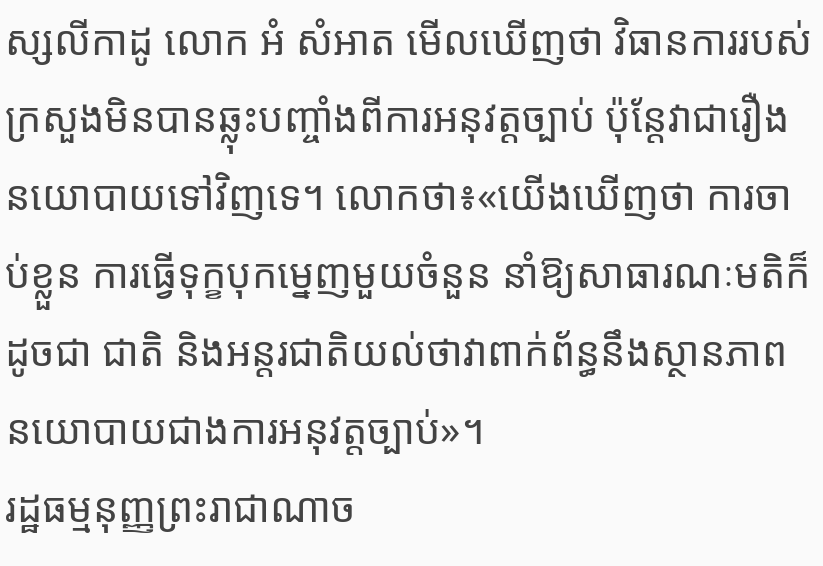ស្សលីកាដូ លោក អំ សំអាត មើលឃើញថា វិធានការរបស់ក្រសួងមិនបានឆ្លុះបញ្ចាំងពីការអនុវត្តច្បាប់ ប៉ុន្តែវាជារឿងនយោបាយទៅវិញទេ។ លោកថា៖«យើងឃើញថា ការចាប់ខ្លួន ការធ្វើទុក្ខបុកម្នេញមួយចំនួន នាំឱ្យសាធារណៈមតិក៏ដូចជា ជាតិ និងអន្តរជាតិយល់ថាវាពាក់ព័ន្ធនឹងស្ថានភាពនយោបាយជាងការអនុវត្តច្បាប់»។
រដ្ឋធម្មនុញ្ញព្រះរាជាណាច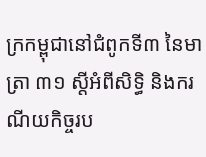ក្រកម្ពុជានៅជំពូកទី៣ នៃមាត្រា ៣១ ស្តីអំពីសិទ្ធិ និងករណីយកិច្ចរប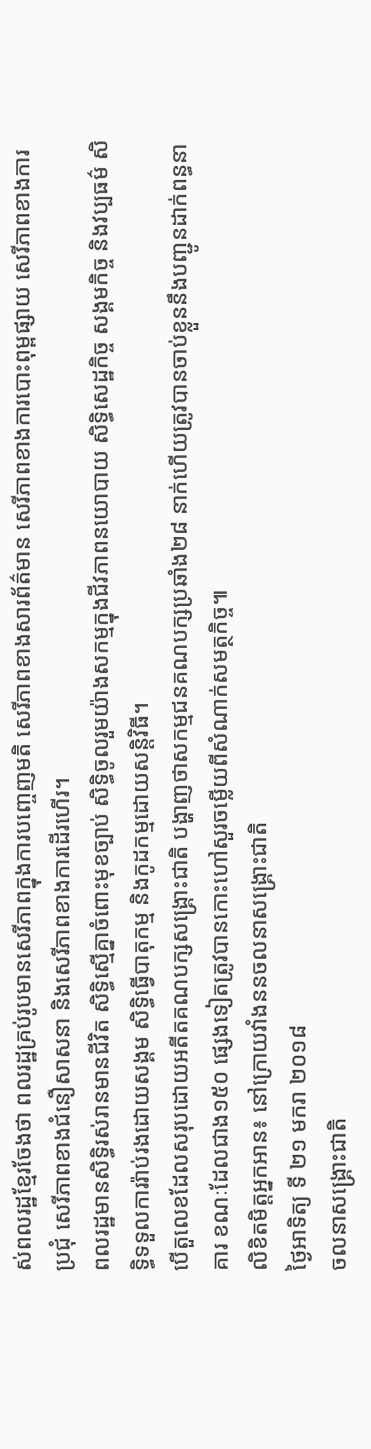ស់ពលរដ្ឋខ្មែរចែងថា ពលរដ្ឋគ្រប់រូបមានសេរីភាពក្នុងការបញ្ចេញមតិ សេរីភាពខាងសារព័ត៌មាន សេរីភាពខាងការបោះពុម្ពផ្សាយ សេរីភាពខាងការប្រជុំ សេរីភាពខាងជំនឿសាសនា និងសេរីភាពខាងការដើរហើរ។
ពលរដ្ឋមានសិទ្ធិរស់រានមានជីវិត សិទ្ធិស្មើគ្នាចំពោះមុខច្បាប់ សិទ្ធិចូលរួមយ៉ាងសកម្មក្នុងជីវភាពនយោបាយ សិទ្ធិសេដ្ឋកិច្ច សង្គមកិច្ច និងវប្បធម៌ សិទ្ធិទទួលការរ៉ាប់រងដោយសង្គម សិទ្ធិធ្វើបាតុកម្ម និងកូដកម្មដោយសន្តិវិធី។
បើតួលេខដែលសរុបដោយអតីតគណបក្សសង្គ្រោះជាតិ បង្ហាញថាសកម្មជនគណបក្សប្រឆាំង២៨ នាក់ហើយត្រូវបានចាប់ខ្លួននឹងបញ្ជូនដាក់ពន្ធនាគារ ខណៈដែលជាង១៥០ ផ្សេងទៀតត្រូវបានកោះហៅសួរចម្លើយពីសំណាក់សមត្ថកិច្ច៕
លិខិតមិត្តអ្នកអាន៖ នៅក្រោយវាំងននចលនាសង្រ្គោះជាតិ
ថ្ងៃអាទិត្យ ទី ២១ មករា ២០១៨
ចលនាសង្រ្គោះជាតិ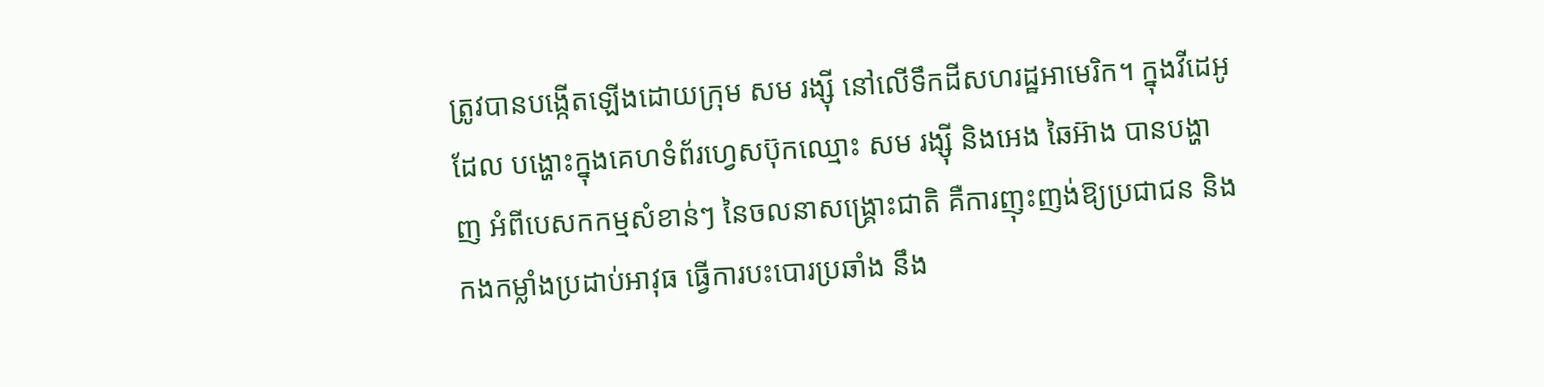ត្រូវបានបង្កើតឡើងដោយក្រុម សម រង្ស៊ី នៅលើទឹកដីសហរដ្ឋអាមេរិក។ ក្នុងវីដេអូដែល បង្ហោះក្នុងគេហទំព័រហ្វេសប៊ុកឈ្មោះ សម រង្ស៊ី និងអេង ឆៃអ៊ាង បានបង្ហាញ អំពីបេសកកម្មសំខាន់ៗ នៃចលនាសង្រ្គោះជាតិ គឺការញុះញង់ឱ្យប្រជាជន និងកងកម្លាំងប្រដាប់អាវុធ ធ្វើការបះបោរប្រឆាំង នឹង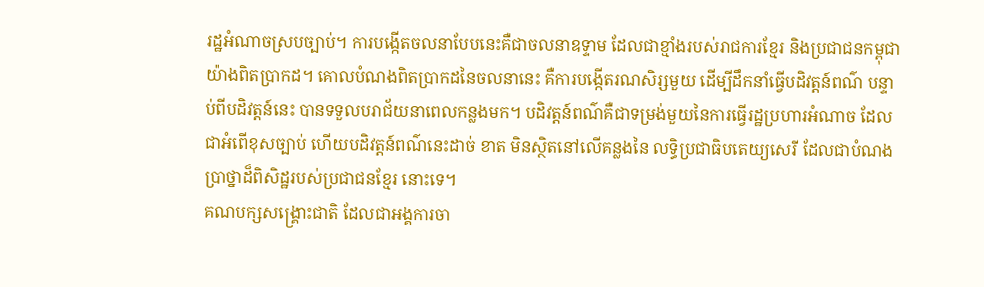រដ្ឋអំណាចស្របច្បាប់។ ការបង្កើតចលនាបែបនេះគឺជាចលនាឧទ្ទាម ដែលជាខ្មាំងរបស់រាជការខ្មែរ និងប្រជាជនកម្ពុជាយ៉ាងពិតប្រាកដ។ គោលបំណងពិតប្រាកដនៃចលនានេះ គឺការបង្កើតរណសិរ្សមួយ ដើម្បីដឹកនាំធ្វើបដិវត្តន៍ពណ៌ បន្ទាប់ពីបដិវត្តន៍នេះ បានទទួលបរាជ័យនាពេលកន្លងមក។ បដិវត្តន៍ពណ៌គឺជាទម្រង់មួយនៃការធ្វើរដ្ឋប្រហារអំណាច ដែលជាអំពើខុសច្បាប់ ហើយបដិវត្តន៍ពណ៌នេះដាច់ ខាត មិនស្ថិតនៅលើគន្លងនៃ លទ្ធិប្រជាធិបតេយ្យសេរី ដែលជាបំណងប្រាថ្នាដ៏ពិសិដ្ឋរបស់ប្រជាជនខ្មែរ នោះទេ។
គណបក្សសង្រ្គោះជាតិ ដែលជាអង្គការចា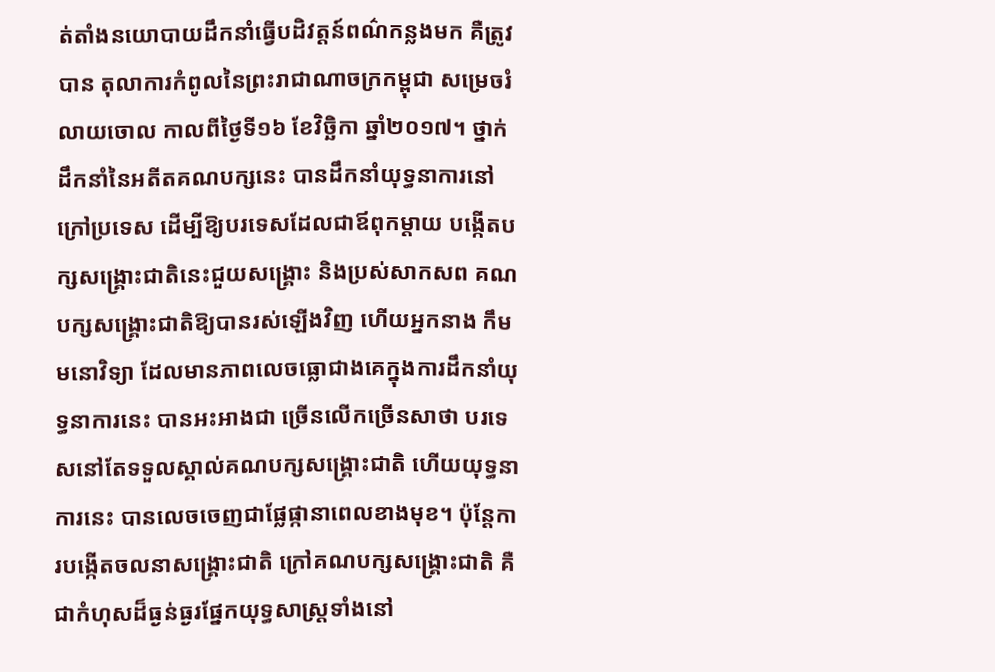ត់តាំងនយោបាយដឹកនាំធ្វើបដិវត្តន៍ពណ៌កន្លងមក គឺត្រូវបាន តុលាការកំពូលនៃព្រះរាជាណាចក្រកម្ពុជា សម្រេចរំលាយចោល កាលពីថ្ងៃទី១៦ ខែវិច្ឆិកា ឆ្នាំ២០១៧។ ថ្នាក់ដឹកនាំនៃអតីតគណបក្សនេះ បានដឹកនាំយុទ្ធនាការនៅក្រៅប្រទេស ដើម្បីឱ្យបរទេសដែលជាឪពុកម្តាយ បង្កើតបក្សសង្រ្គោះជាតិនេះជួយសង្រ្គោះ និងប្រស់សាកសព គណបក្សសង្រ្គោះជាតិឱ្យបានរស់ឡើងវិញ ហើយអ្នកនាង កឹម មនោវិទ្យា ដែលមានភាពលេចធ្លោជាងគេក្នុងការដឹកនាំយុទ្ធនាការនេះ បានអះអាងជា ច្រើនលើកច្រើនសាថា បរទេសនៅតែទទួលស្គាល់គណបក្សសង្រ្គោះជាតិ ហើយយុទ្ធនាការនេះ បានលេចចេញជាផ្លែផ្កានាពេលខាងមុខ។ ប៉ុន្តែការបង្កើតចលនាសង្រ្គោះជាតិ ក្រៅគណបក្សសង្រ្គោះជាតិ គឺជាកំហុសដ៏ធ្ងន់ធ្ងរផ្នែកយុទ្ធសាស្រ្តទាំងនៅ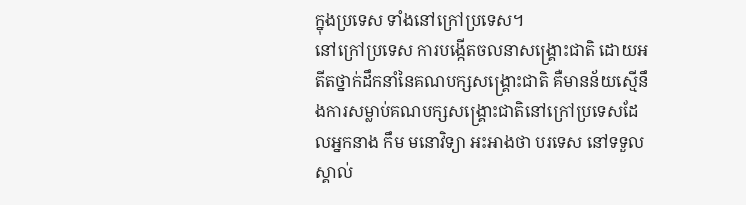ក្នុងប្រទេស ទាំងនៅក្រៅប្រទេស។
នៅក្រៅប្រទេស ការបង្កើតចលនាសង្រ្គោះជាតិ ដោយអតីតថ្នាក់ដឹកនាំនៃគណបក្សសង្រ្គោះជាតិ គឺមានន័យស្មើនឹងការសម្លាប់គណបក្សសង្រ្គោះជាតិនៅក្រៅប្រទេសដែលអ្នកនាង កឹម មនោវិទ្យា អះអាងថា បរទេស នៅទទួលស្គាល់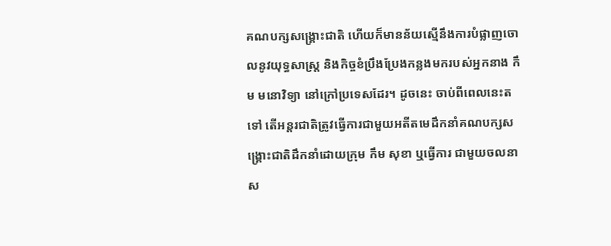គណបក្សសង្រ្គោះជាតិ ហើយក៏មានន័យស្មើនឹងការបំផ្លាញចោលនូវយុទ្ធសាស្រ្ត និងកិច្ចខំប្រឹងប្រែងកន្លងមករបស់អ្នកនាង កឹម មនោវិទ្យា នៅក្រៅប្រទេសដែរ។ ដូចនេះ ចាប់ពីពេលនេះតទៅ តើអន្តរជាតិត្រូវធ្វើការជាមួយអតីតមេដឹកនាំគណបក្សសង្រ្គោះជាតិដឹកនាំដោយក្រុម កឹម សុខា ឬធ្វើការ ជាមួយចលនាស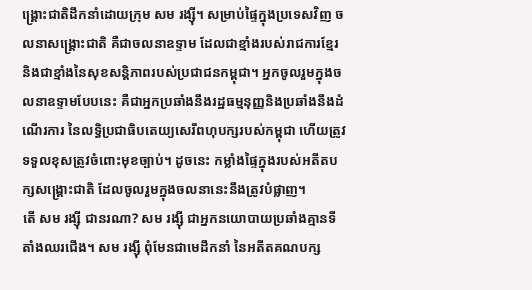ង្រ្គោះជាតិដឹកនាំដោយក្រុម សម រង្ស៊ី។ សម្រាប់ផ្ទៃក្នុងប្រទេសវិញ ចលនាសង្រ្គោះជាតិ គឺជាចលនាឧទ្ទាម ដែលជាខ្មាំងរបស់រាជការខ្មែរ និងជាខ្មាំងនៃសុខសន្តិភាពរបស់ប្រជាជនកម្ពុជា។ អ្នកចូលរួមក្នុងចលនាឧទ្ទាមបែបនេះ គឺជាអ្នកប្រឆាំងនឹងរដ្ឋធម្មនុញ្ញនិងប្រឆាំងនឹងដំណើរការ នៃលទ្ធិប្រជាធិបតេយ្យសេរីពហុបក្សរបស់កម្ពុជា ហើយត្រូវទទួលខុសត្រូវចំពោះមុខច្បាប់។ ដូចនេះ កម្លាំងផ្ទៃក្នុងរបស់អតីតបក្សសង្រ្គោះជាតិ ដែលចូលរួមក្នុងចលនានេះនឹងត្រូវបំផ្លាញ។
តើ សម រង្ស៊ី ជានរណា? សម រង្ស៊ី ជាអ្នកនយោបាយប្រឆាំងគ្មានទីតាំងឈរជើង។ សម រង្ស៊ី ពុំមែនជាមេដឹកនាំ នៃអតីតគណបក្ស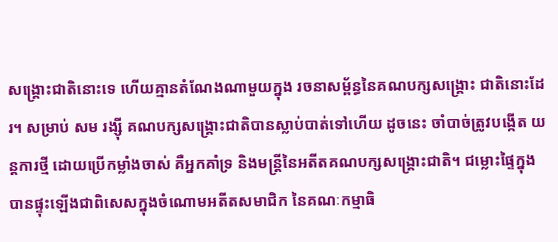សង្រ្គោះជាតិនោះទេ ហើយគ្មានតំណែងណាមួយក្នុង រចនាសម្ព័ន្ធនៃគណបក្សសង្រ្គោះ ជាតិនោះដែរ។ សម្រាប់ សម រង្ស៊ី គណបក្សសង្រ្គោះជាតិបានស្លាប់បាត់ទៅហើយ ដូចនេះ ចាំបាច់ត្រូវបង្កើត យន្តការថ្មី ដោយប្រើកម្លាំងចាស់ គឺអ្នកគាំទ្រ និងមន្រ្តីនៃអតីតគណបក្សសង្រ្គោះជាតិ។ ជម្លោះផ្ទៃក្នុងបានផ្ទុះឡើងជាពិសេសក្នុងចំណោមអតីតសមាជិក នៃគណៈកម្មាធិ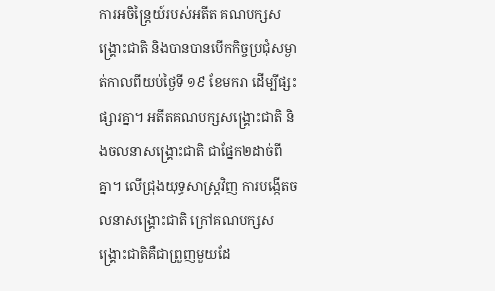ការអចិន្ត្រៃយ៍របស់អតីត គណបក្សសង្គ្រោះជាតិ និងបានបានបើកកិច្ចប្រជុំសម្ងាត់កាលពីយប់ថ្ងៃទី ១៩ ខែមករា ដើម្បីផ្សះផ្សារគ្នា។ អតីតគណបក្សសង្គ្រោះជាតិ និងចលនាសង្គ្រោះជាតិ ជាផ្នែក២ដាច់ពីគ្នា។ លើជ្រុងយុទ្ធសាស្រ្តវិញ ការបង្កើតចលនាសង្រ្គោះជាតិ ក្រៅគណបក្សសង្រ្គោះជាតិគឺជាព្រួញមួយដែ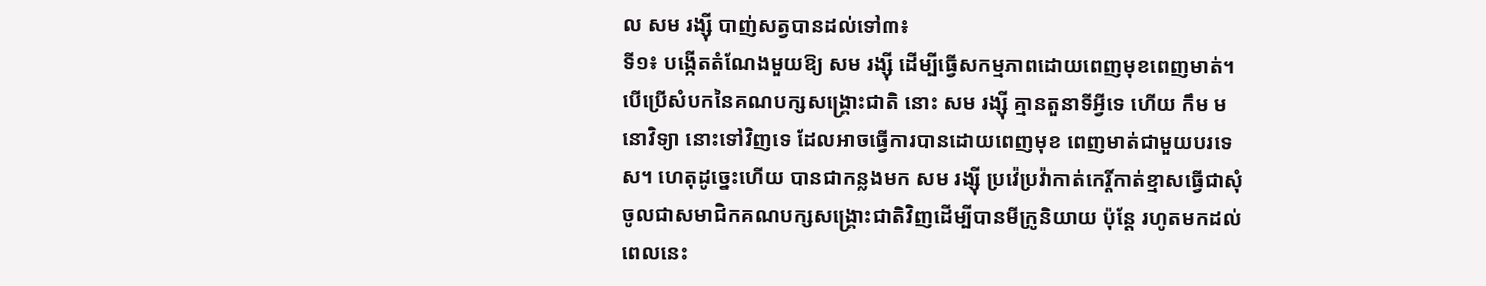ល សម រង្ស៊ី បាញ់សត្វបានដល់ទៅ៣៖
ទី១៖ បង្កើតតំណែងមួយឱ្យ សម រង្ស៊ី ដើម្បីធ្វើសកម្មភាពដោយពេញមុខពេញមាត់។ បើប្រើសំបកនៃគណបក្សសង្រ្គោះជាតិ នោះ សម រង្ស៊ី គ្មានតួនាទីអ្វីទេ ហើយ កឹម មនោវិទ្យា នោះទៅវិញទេ ដែលអាចធ្វើការបានដោយពេញមុខ ពេញមាត់ជាមួយបរទេស។ ហេតុដូច្នេះហើយ បានជាកន្លងមក សម រង្ស៊ី ប្រវ៉េប្រវ៉ាកាត់កេរ្តិ៍កាត់ខ្មាសធ្វើជាសុំចូលជាសមាជិកគណបក្សសង្រ្គោះជាតិវិញដើម្បីបានមីក្រូនិយាយ ប៉ុន្តែ រហូតមកដល់ពេលនេះ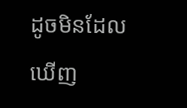ដូចមិនដែលឃើញ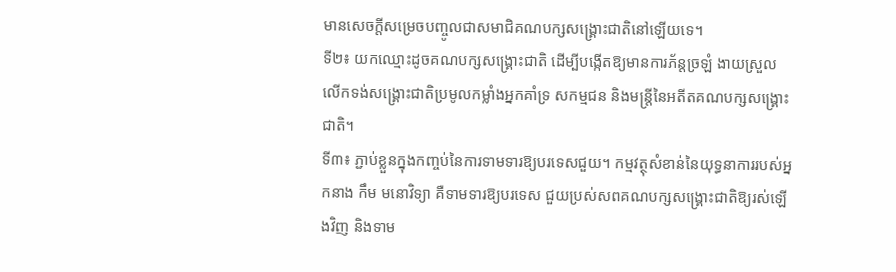មានសេចក្តីសម្រេចបញ្ចូលជាសមាជិគណបក្សសង្រ្គោះជាតិនៅឡើយទេ។
ទី២៖ យកឈ្មោះដូចគណបក្សសង្រ្គោះជាតិ ដើម្បីបង្កើតឱ្យមានការភ័ន្តច្រឡំ ងាយស្រួលលើកទង់សង្រ្គោះជាតិប្រមូលកម្លាំងអ្នកគាំទ្រ សកម្មជន និងមន្រ្តីនៃអតីតគណបក្សសង្រ្គោះជាតិ។
ទី៣៖ ភ្ជាប់ខ្លួនក្នុងកញ្ចប់នៃការទាមទារឱ្យបរទេសជួយ។ កម្មវត្ថុសំខាន់នៃយុទ្ធនាការរបស់អ្នកនាង កឹម មនោវិទ្យា គឺទាមទារឱ្យបរទេស ជួយប្រស់សពគណបក្សសង្រ្គោះជាតិឱ្យរស់ឡើងវិញ និងទាម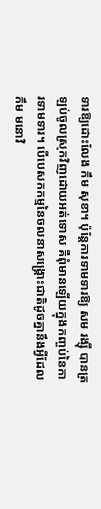ទារឱ្យដោះលែង កឹម សុខា។ ប៉ុន្តែការទាមទារឱ្យ សម រង្ស៊ី បានត្រឡប់ចូលស្រុកវិញដោយអត់ទោស គឺពុំមានឡើយក្នុងកញ្ចប់នៃការទាមទារ។ បើបេសកកម្មនៃចលនាសង្រ្គោះជាតិដូចគ្នានឹងអ្វីដែល កឹម មនោវិ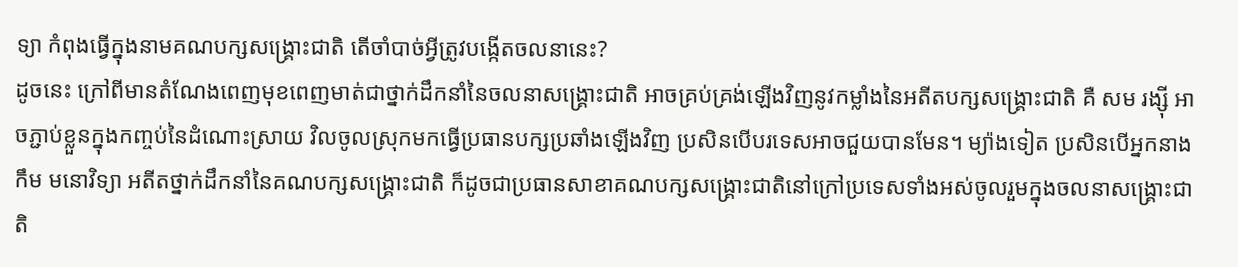ទ្យា កំពុងធ្វើក្នុងនាមគណបក្សសង្រ្គោះជាតិ តើចាំបាច់អ្វីត្រូវបង្កើតចលនានេះ?
ដូចនេះ ក្រៅពីមានតំណែងពេញមុខពេញមាត់ជាថ្នាក់ដឹកនាំនៃចលនាសង្រ្គោះជាតិ អាចគ្រប់គ្រង់ឡើងវិញនូវកម្លាំងនៃអតីតបក្សសង្រ្គោះជាតិ គឺ សម រង្ស៊ី អាចភ្ជាប់ខ្លួនក្នុងកញ្ចប់នៃដំណោះស្រាយ វិលចូលស្រុកមកធ្វើប្រធានបក្សប្រឆាំងឡើងវិញ ប្រសិនបើបរទេសអាចជួយបានមែន។ ម្យ៉ាងទៀត ប្រសិនបើអ្នកនាង កឹម មនោវិទ្យា អតីតថ្នាក់ដឹកនាំនៃគណបក្សសង្រ្គោះជាតិ ក៏ដូចជាប្រធានសាខាគណបក្សសង្រ្គោះជាតិនៅក្រៅប្រទេសទាំងអស់ចូលរួមក្នុងចលនាសង្រ្គោះជាតិ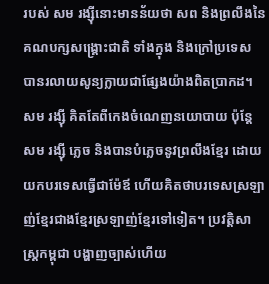របស់ សម រង្ស៊ីនោះមានន័យថា សព និងព្រលឹងនៃគណបក្សសង្រ្គោះជាតិ ទាំងក្នុង និងក្រៅប្រទេស បានរលាយសូន្យក្លាយជាផ្សែងយ៉ាងពិតប្រាកដ។
សម រង្ស៊ី គិតតែពីកេងចំណេញនយោបាយ ប៉ុន្តែ សម រង្ស៊ី ភ្លេច និងបានបំភ្លេចនូវព្រលឹងខ្មែរ ដោយយកបរទេសធ្វើជាម៉ែឪ ហើយគិតថាបរទេសស្រឡាញ់ខ្មែរជាងខ្មែរស្រឡាញ់ខ្មែរទៅទៀត។ ប្រវត្តិសាស្រ្តកម្ពុជា បង្ហាញច្បាស់ហើយ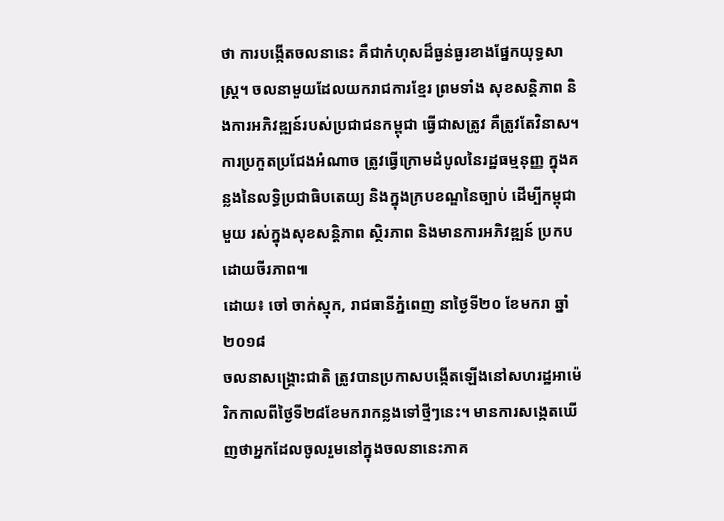ថា ការបង្កើតចលនានេះ គឺជាកំហុសដ៏ធ្ងន់ធ្ងរខាងផ្នែកយុទ្ធសាស្រ្ត។ ចលនាមួយដែលយករាជការខ្មែរ ព្រមទាំង សុខសន្តិភាព និងការអភិវឌ្ឍន៍របស់ប្រជាជនកម្ពុជា ធ្វើជាសត្រូវ គឺត្រូវតែវិនាស។ ការប្រកួតប្រជែងអំណាច ត្រូវធ្វើក្រោមដំបូលនៃរដ្ឋធម្មនុញ្ញ ក្នុងគន្លងនៃលទ្ធិប្រជាធិបតេយ្យ និងក្នុងក្របខណ្ឌនៃច្បាប់ ដើម្បីកម្ពុជាមួយ រស់ក្នុងសុខសន្តិភាព ស្ថិរភាព និងមានការអភិវឌ្ឍន៍ ប្រកបដោយចីរភាព៕
ដោយ៖ ចៅ ចាក់ស្មុក, រាជធានីភ្នំពេញ នាថ្ងៃទី២០ ខែមករា ឆ្នាំ ២០១៨
ចលនាសង្រ្គោះជាតិ ត្រូវបានប្រកាសបង្កើតឡើងនៅសហរដ្ឋអាម៉េរិកកាលពីថ្ងៃទី២៨ខែមករាកន្លងទៅថ្មីៗនេះ។ មានការសង្កេតឃើញថាអ្នកដែលចូលរួមនៅក្នុងចលនានេះភាគ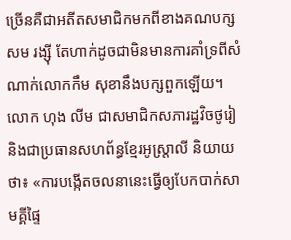ច្រើនគឺជាអតីតសមាជិកមកពីខាងគណបក្សសម រង្ស៊ី តែហាក់ដូចជាមិនមានការគាំទ្រពីសំណាក់លោកកឹម សុខានឹងបក្សពួកឡើយ។ លោក ហុង លីម ជាសមាជិកសភារដ្ឋវិចថូរៀ និងជាប្រធានសហព័ន្ធខ្មែរអូស្រ្តាលី និយាយថា៖ «ការបង្កើតចលនានេះធ្វើឲ្យបែកបាក់សាមគ្គីផ្ទៃ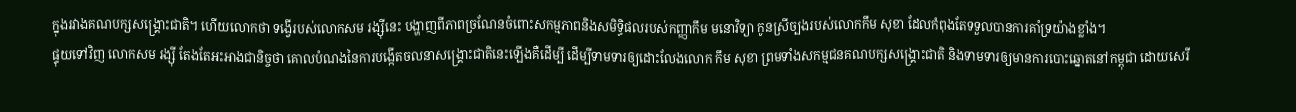ក្នុងរវាងគណបក្សសង្រ្គោះជាតិ។ ហើយលោកថា ទង្វើរបស់លោកសម រង្ស៊ីនេះ បង្ហាញពីភាពច្រណែនចំពោះសកម្មភាពនិងសមិទ្ធិផលរបស់កញ្ញាកឹម មនោវិទ្យា កូនស្រីច្បងរបស់លោកកឹម សុខា ដែលកំពុងតែទទួលបានការគាំទ្រយ៉ាងខ្លាំង។
ផ្ទុយទៅវិញ លោកសម រង្ស៊ី តែងតែអះអាងជានិច្ចថា គោលបំណងនៃការបង្កើតចលនាសង្រ្គោះជាតិនេះឡើងគឺដើម្បី ដើម្បីទាមទារឲ្យដោះលែងលោក កឹម សុខា ព្រមទាំងសកម្មជនគណបក្សសង្គ្រោះជាតិ និងទាមទារឲ្យមានការបោះឆ្នោតនៅកម្ពុជា ដោយសេរី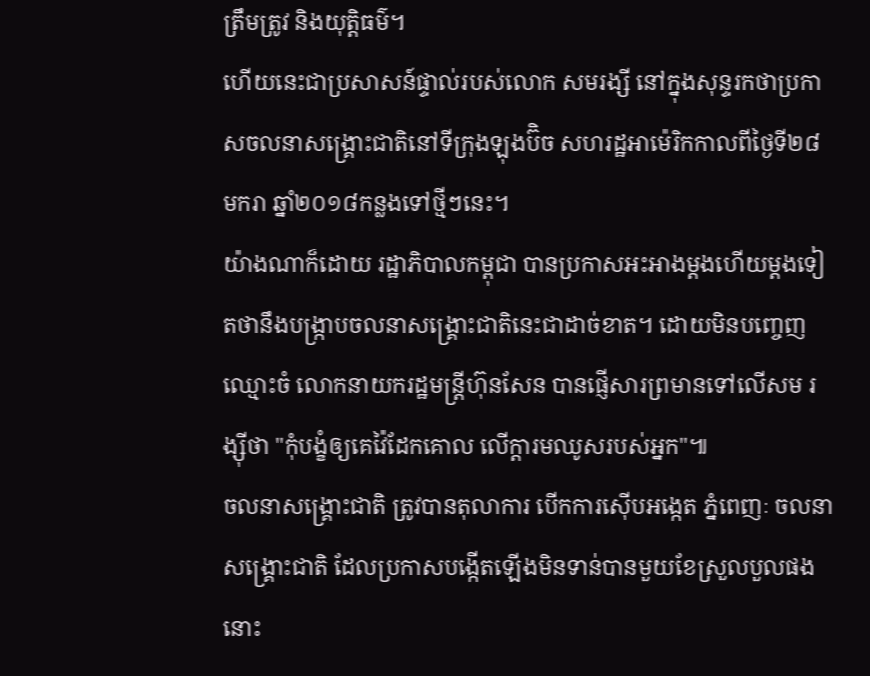ត្រឹមត្រូវ និងយុត្តិធម៌។
ហើយនេះជាប្រសាសន៍ផ្ទាល់របស់លោក សមរង្សី នៅក្នុងសុន្ទរកថាប្រកាសចលនាសង្រ្គោះជាតិនៅទីក្រុងឡុងប៊ិច សហរដ្ឋអាម៉េរិកកាលពីថ្ងៃទី២៨ មករា ឆ្នាំ២០១៨កន្លងទៅថ្មីៗនេះ។
យ៉ាងណាក៏ដោយ រដ្ឋាភិបាលកម្ពុជា បានប្រកាសអះអាងម្តងហើយម្តងទៀតថានឹងបង្រ្កាបចលនាសង្គ្រោះជាតិនេះជាដាច់ខាត។ ដោយមិនបញ្ចេញឈ្មោះចំ លោកនាយករដ្ឋមន្រ្តីហ៊ុនសែន បានផ្ញើសារព្រមានទៅលើសម រង្ស៊ីថា "កុំបង្ខំឲ្យគេវ៉ៃដែកគោល លើក្តារមឈូសរបស់អ្នក"៕
ចលនាសង្រ្គោះជាតិ ត្រូវបានតុលាការ បើកការស៊ើបអង្កេត ភ្នំពេញៈ ចលនាសង្រ្គោះជាតិ ដែលប្រកាសបង្កើតឡើងមិនទាន់បានមួយខែស្រួលបួលផងនោះ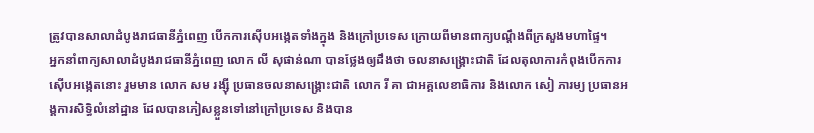ត្រូវបានសាលាដំបូងរាជធានីភ្នំពេញ បើកការស៊ើបអង្កេតទាំងក្នុង និងក្រៅប្រទេស ក្រោយពីមានពាក្យបណ្តឹងពីក្រសួងមហាផ្ទៃ។
អ្នកនាំពាក្យសាលាដំបូងរាជធានីភ្នំពេញ លោក លី សុផាន់ណា បានថ្លែងឲ្យដឹងថា ចលនាសង្គ្រោះជាតិ ដែលតុលាការកំពុងបើកការស៊ើបអង្កេតនោះ រួមមាន លោក សម រង្ស៊ី ប្រធានចលនាសង្គ្រោះជាតិ លោក រី គា ជាអគ្គលេខាធិការ និងលោក សៀ ភារម្យ ប្រធានអង្គការសិទ្ធិលំនៅដ្ឋាន ដែលបានភៀសខ្លួនទៅនៅក្រៅប្រទេស និងបាន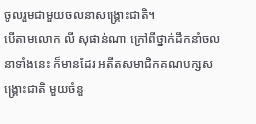ចូលរួមជាមួយចលនាសង្គ្រោះជាតិ។
បើតាមលោក លី សុផាន់ណា ក្រៅពីថ្នាក់ដឹកនាំចលនាទាំងនេះ ក៏មានដែរ អតីតសមាជិកគណបក្សសង្រ្គោះជាតិ មួយចំនួ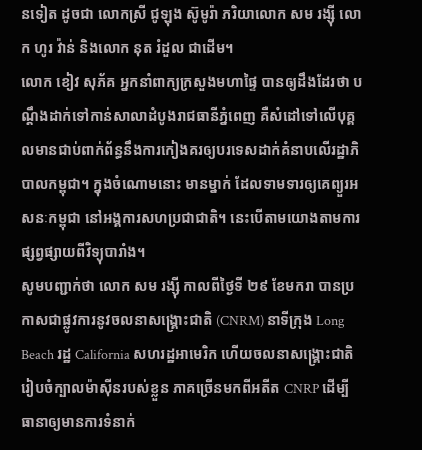នទៀត ដូចជា លោកស្រី ជូឡុង ស៊ូមូរ៉ា ភរិយាលោក សម រង្ស៊ី លោក ហូរ វ៉ាន់ និងលោក នុត រំដួល ជាដើម។
លោក ខៀវ សុភ័គ អ្នកនាំពាក្យក្រសួងមហាផ្ទៃ បានឲ្យដឹងដែរថា បណ្ដឹងដាក់ទៅកាន់សាលាដំបូងរាជធានីភ្នំពេញ គឺសំដៅទៅលើបុគ្គលមានជាប់ពាក់ព័ន្ធនឹងការកៀងគរឲ្យបរទេសដាក់គំនាបលើរដ្ឋាភិបាលកម្ពុជា។ ក្នុងចំណោមនោះ មានម្នាក់ ដែលទាមទារឲ្យគេព្យួរអសនៈកម្ពុជា នៅអង្គការសហប្រជាជាតិ។ នេះបើតាមយោងតាមការផ្សព្វផ្សាយពីវិទ្យុបារាំង។
សូមបញ្ជាក់ថា លោក សម រង្ស៊ី កាលពីថ្ងៃទី ២៩ ខែមករា បានប្រកាសជាផ្លូវការនូវចលនាសង្គ្រោះជាតិ (CNRM) នាទីក្រុង Long Beach រដ្ឋ California សហរដ្ឋអាមេរិក ហើយចលនាសង្គ្រោះជាតិ រៀបចំក្បាលម៉ាស៊ីនរបស់ខ្លួន ភាគច្រើនមកពីអតីត CNRP ដើម្បីធានាឲ្យមានការទំនាក់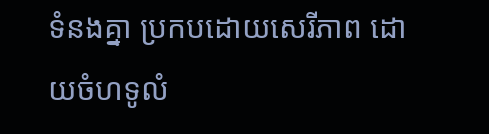ទំនងគ្នា ប្រកបដោយសេរីភាព ដោយចំហទូលំ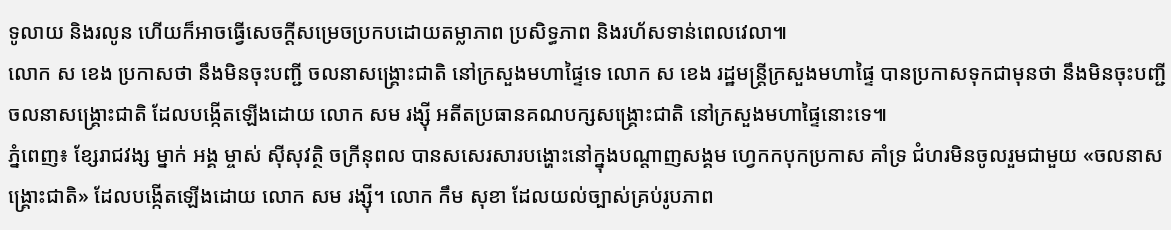ទូលាយ និងរលូន ហើយក៏អាចធ្វើសេចក្តីសម្រេចប្រកបដោយតម្លាភាព ប្រសិទ្ធភាព និងរហ័សទាន់ពេលវេលា៕
លោក ស ខេង ប្រកាសថា នឹងមិនចុះបញ្ជី ចលនាសង្រ្គោះជាតិ នៅក្រសួងមហាផ្ទៃទេ លោក ស ខេង រដ្ឋមន្រ្តីក្រសួងមហាផ្ទៃ បានប្រកាសទុកជាមុនថា នឹងមិនចុះបញ្ជីចលនាសង្រ្គោះជាតិ ដែលបង្កើតឡើងដោយ លោក សម រង្ស៊ី អតីតប្រធានគណបក្សសង្រ្គោះជាតិ នៅក្រសួងមហាផ្ទៃនោះទេ៕
ភ្នំពេញ៖ ខ្សែរាជវង្ស ម្នាក់ អង្គ ម្ចាស់ ស៊ីសុវត្ថិ ចក្រីនុពល បានសសេរសារបង្ហោះនៅក្នុងបណ្តាញសង្គម ហ្វេកកបុកប្រកាស គាំទ្រ ជំហរមិនចូលរួមជាមួយ «ចលនាសង្រ្គោះជាតិ» ដែលបង្កើតឡើងដោយ លោក សម រង្ស៊ី។ លោក កឹម សុខា ដែលយល់ច្បាស់គ្រប់រូបភាព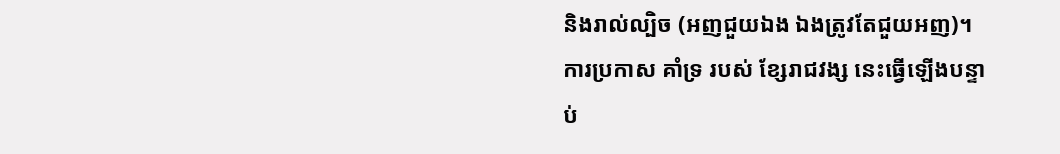និងរាល់ល្បិច (អញជួយឯង ឯងត្រូវតែជួយអញ)។
ការប្រកាស គាំទ្រ របស់ ខ្សែរាជវង្ស នេះធ្វើឡើងបន្ទាប់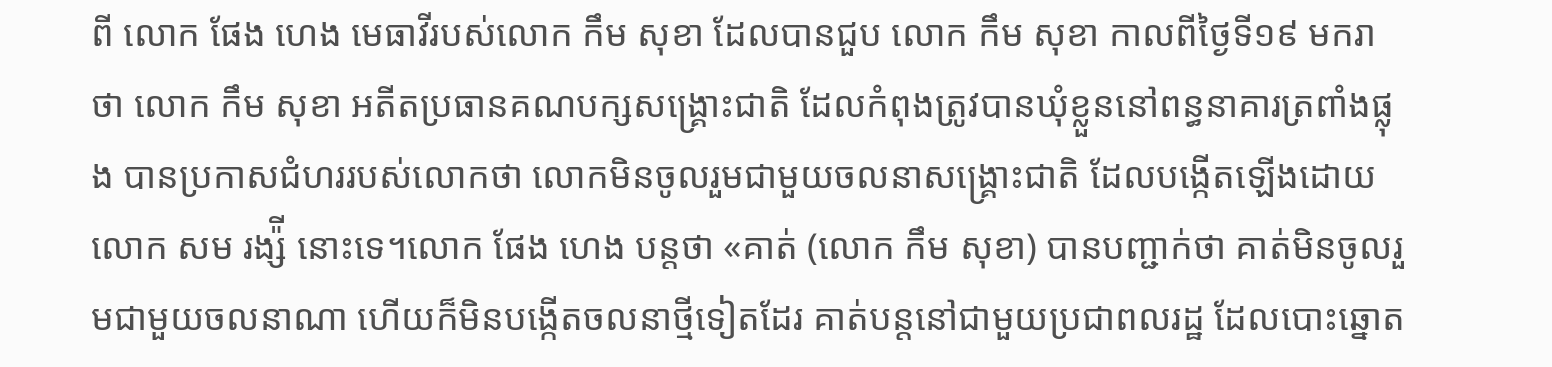ពី លោក ផែង ហេង មេធាវីរបស់លោក កឹម សុខា ដែលបានជួប លោក កឹម សុខា កាលពីថ្ងៃទី១៩ មករា ថា លោក កឹម សុខា អតីតប្រធានគណបក្សសង្រ្គោះជាតិ ដែលកំពុងត្រូវបានឃុំខ្លួននៅពន្ធនាគារត្រពាំងផ្លុង បានប្រកាសជំហររបស់លោកថា លោកមិនចូលរួមជាមួយចលនាសង្រ្គោះជាតិ ដែលបង្កើតឡើងដោយ លោក សម រង្ស៉ី នោះទេ។លោក ផែង ហេង បន្តថា «គាត់ (លោក កឹម សុខា) បានបញ្ជាក់ថា គាត់មិនចូលរួមជាមួយចលនាណា ហើយក៏មិនបង្កើតចលនាថ្មីទៀតដែរ គាត់បន្តនៅជាមួយប្រជាពលរដ្ឋ ដែលបោះឆ្នោត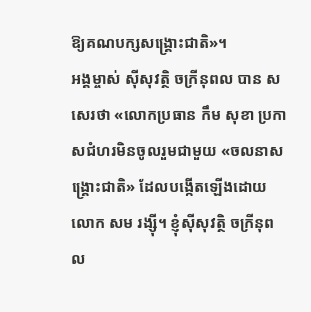ឱ្យគណបក្សសង្រ្គោះជាតិ»។
អង្គម្ចាស់ ស៊ីសុវត្ថិ ចក្រីនុពល បាន សសេរថា «លោកប្រធាន កឹម សុខា ប្រកាសជំហរមិនចូលរួមជាមួយ «ចលនាសង្រ្គោះជាតិ» ដែលបង្កើតឡើងដោយ លោក សម រង្ស៊ី។ ខ្ញុំស៊ីសុវត្ថិ ចក្រីនុពល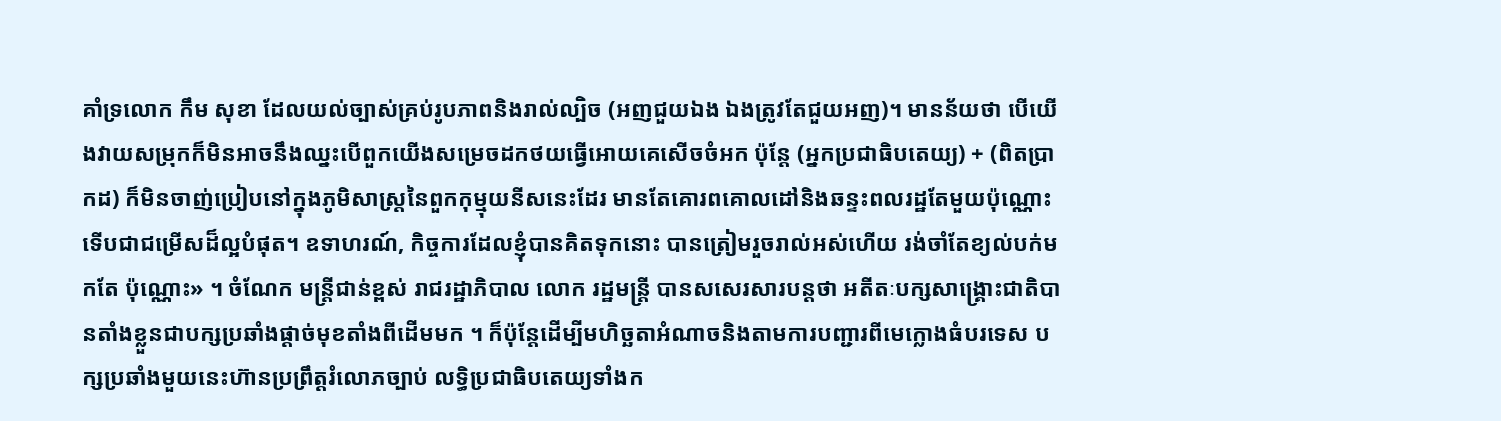គាំទ្រលោក កឹម សុខា ដែលយល់ច្បាស់គ្រប់រូបភាពនិងរាល់ល្បិច (អញជួយឯង ឯងត្រូវតែជួយអញ)។ មានន័យថា បើយើងវាយសម្រុកក៏មិនអាចនឹងឈ្នះបើពួកយើងសម្រេចដកថយធ្វើអោយគេសើចចំអក ប៉ុន្តែ (អ្នកប្រជាធិបតេយ្យ) + (ពិតប្រាកដ) ក៏មិនចាញ់ប្រៀបនៅក្នុងភូមិសាស្ត្រនៃពួកកុម្មុយនីសនេះដែរ មានតែគោរពគោលដៅនិងឆន្ទះពលរដ្ឋតែមួយប៉ុណ្ណោះទើបជាជម្រើសដ៏ល្អបំផុត។ ឧទាហរណ៍, កិច្ចការដែលខ្ញុំបានគិតទុកនោះ បានត្រៀមរួចរាល់អស់ហើយ រង់ចាំតែខ្យល់បក់មកតែ ប៉ុណ្ណោះ» ។ ចំណែក មន្ត្រីជាន់ខ្ពស់ រាជរដ្ឋាភិបាល លោក រដ្ឋមន្ត្រី បានសសេរសារបន្តថា អតីតៈបក្សសាង្គ្រោះជាតិបានតាំងខ្លួនជាបក្សប្រឆាំងផ្តាច់មុខតាំងពីដើមមក ។ ក៏ប៉ុន្តែដើម្បីមហិច្ឆតាអំណាចនិងតាមការបញ្ជារពីមេក្លោងធំបរទេស បក្សប្រឆាំងមួយនេះហ៊ានប្រព្រឹត្តរំលោភច្បាប់ លទ្ធិប្រជាធិបតេយ្យទាំងក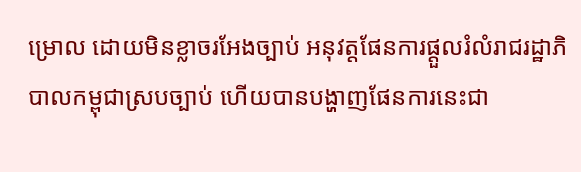ម្រោល ដោយមិនខ្លាចរអែងច្បាប់ អនុវត្តផែនការផ្តួលរំលំរាជរដ្ឋាភិបាលកម្ពុជាស្របច្បាប់ ហើយបានបង្ហាញផែនការនេះជា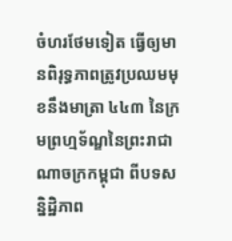ចំហរថែមទៀត ធ្វើឲ្យមានពិរុទ្ធភាពត្រូវប្រឈមមុខនឹងមាត្រា ៤៤៣ នៃក្រមព្រហ្មទ័ណ្ឌនៃព្រះរាជាណាចក្រកម្ពុជា ពីបទសន្និដ្ឋិភាព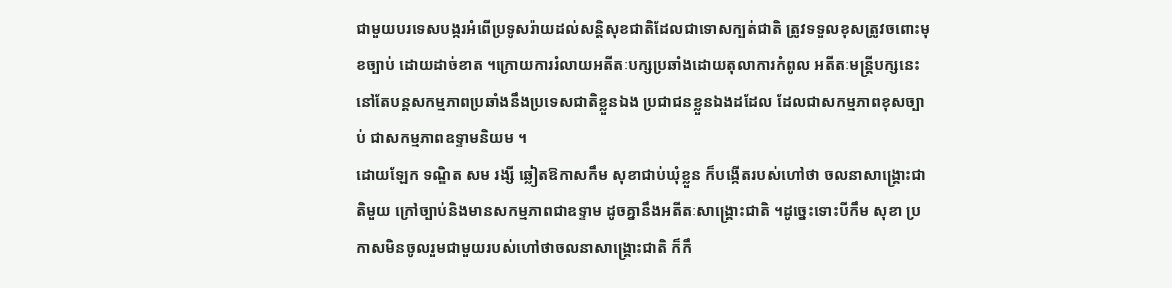ជាមួយបរទេសបង្ករអំពើប្រទូសរ៉ាយដល់សន្តិសុខជាតិដែលជាទោសក្បត់ជាតិ ត្រូវទទួលខុសត្រូវចពោះមុខច្បាប់ ដោយដាច់ខាត ។ក្រោយការរំលាយអតីតៈបក្សប្រឆាំងដោយតុលាការកំពូល អតីតៈមន្ត្រីបក្សនេះនៅតែបន្តសកម្មភាពប្រឆាំងនឹងប្រទេសជាតិខ្លួនឯង ប្រជាជនខ្លួនឯងដដែល ដែលជាសកម្មភាពខុសច្បាប់ ជាសកម្មភាពឧទ្ទាមនិយម ។
ដោយឡែក ទណ្ឌិត សម រង្សី ឆ្លៀតឱកាសកឹម សុខាជាប់ឃុំខ្លួន ក៏បង្កើតរបស់ហៅថា ចលនាសាង្គ្រោះជាតិមួយ ក្រៅច្បាប់និងមានសកម្មភាពជាឧទ្ទាម ដូចគ្នានឹងអតីតៈសាង្គ្រោះជាតិ ។ដូច្នេះទោះបីកឹម សុខា ប្រកាសមិនចូលរួមជាមួយរបស់ហៅថាចលនាសាង្គ្រោះជាតិ ក៏កឹ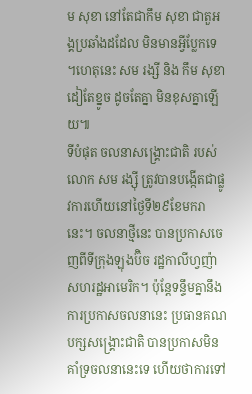ម សុខា នៅតែជាកឹម សុខា ជាតួអង្គប្រឆាំងដដែល មិនមានអ្វីប្លែកទេ ។ហេតុនេះ សម រង្សី និង កឹម សុខា ដៀតែខ្នូច ដូចតែគ្នា មិនខុសគ្នាឡើយ៕
ទីបំផុត ចលនាសង្រ្គោះជាតិ របស់ លោក សម រង្ស៊ី ត្រូវបានបង្កើតជាផ្លូវការហើយនៅថ្ងៃទី២៩ខែមករានេះ។ ចលនាថ្មីនេះ បានប្រកាសចេញពីទីក្រុងឡុងប៊ិច រដ្ឋកាលីហ្វញ៉ា សហរដ្ឋអាមេរិក។ ប៉ុន្តែទន្ទឹមគ្នានឹងការប្រកាសចលនានេះ ប្រធានគណបក្សសង្រ្គោះជាតិ បានប្រកាសមិនគាំទ្រចលនានេះទេ ហើយថាការទៅ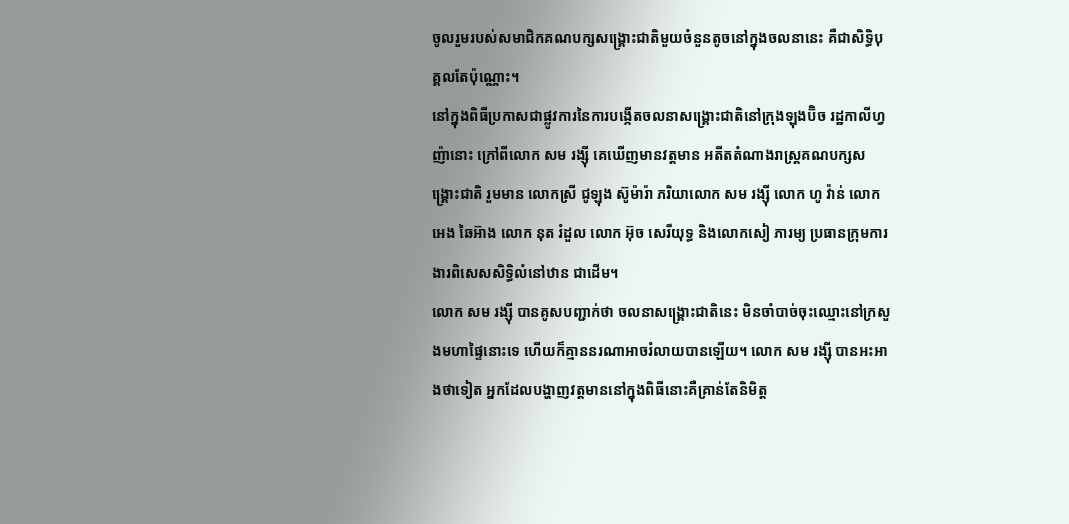ចូលរួមរបស់សមាជិកគណបក្សសង្រ្គោះជាតិមួយចំនួនតូចនៅក្នុងចលនានេះ គឺជាសិទ្ធិបុគ្គលតែប៉ុណ្ណោះ។
នៅក្នុងពិធីប្រកាសជាផ្លូវការនៃការបង្កើតចលនាសង្រ្គោះជាតិនៅក្រុងឡុងប៊ិច រដ្ឋកាលីហ្វញ៉ានោះ ក្រៅពីលោក សម រង្ស៊ី គេឃើញមានវត្តមាន អតីតតំណាងរាស្ត្រគណបក្សសង្រ្គោះជាតិ រួមមាន លោកស្រី ជូឡុង ស៊ូម៉ារ៉ា ភរិយាលោក សម រង្ស៊ី លោក ហូ វ៉ាន់ លោក អេង ឆៃអ៊ាង លោក នុត រំដួល លោក អ៊ុច សេរីយុទ្ធ និងលោកសៀ ភារម្យ ប្រធានក្រុមការងារពិសេសសិទ្ធិលំនៅឋាន ជាដើម។
លោក សម រង្ស៊ី បានគូសបញ្ជាក់ថា ចលនាសង្រ្គោះជាតិនេះ មិនចាំបាច់ចុះឈ្មោះនៅក្រសួងមហាផ្ទៃនោះទេ ហើយក៏គ្មាននរណាអាចរំលាយបានឡើយ។ លោក សម រង្ស៊ី បានអះអាងថាទៀត អ្នកដែលបង្ហាញវត្តមាននៅក្នុងពិធីនោះគឺគ្រាន់តែនិមិត្ត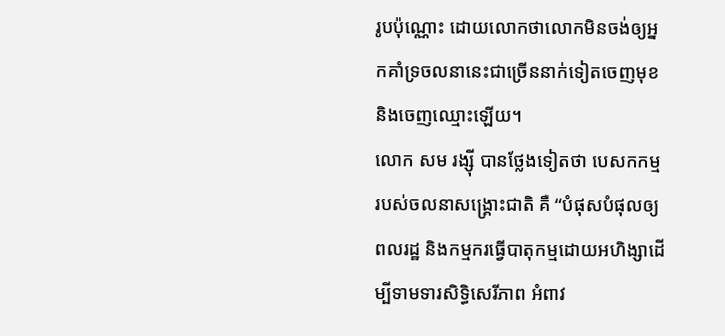រូបប៉ុណ្ណោះ ដោយលោកថាលោកមិនចង់ឲ្យអ្នកគាំទ្រចលនានេះជាច្រើននាក់ទៀតចេញមុខ និងចេញឈ្មោះឡើយ។
លោក សម រង្ស៊ី បានថ្លែងទៀតថា បេសកកម្មរបស់ចលនាសង្រ្គោះជាតិ គឺ “បំផុសបំផុលឲ្យពលរដ្ឋ និងកម្មករធ្វើបាតុកម្មដោយអហិង្សាដើម្បីទាមទារសិទ្ធិសេរីភាព អំពាវ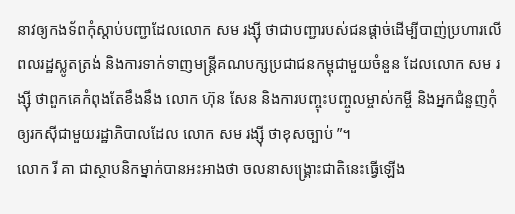នាវឲ្យកងទ័ពកុំស្តាប់បញ្ជាដែលលោក សម រង្ស៊ី ថាជាបញ្ជារបស់ជនផ្តាច់ដើម្បីបាញ់ប្រហារលើពលរដ្ឋស្លូតត្រង់ និងការទាក់ទាញមន្រ្តីគណបក្សប្រជាជនកម្ពុជាមួយចំនួន ដែលលោក សម រង្ស៊ី ថាពួកគេកំពុងតែខឹងនឹង លោក ហ៊ុន សែន និងការបញ្ចុះបញ្ចូលម្ចាស់កម្ចី និងអ្នកជំនួញកុំឲ្យរកស៊ីជាមួយរដ្ឋាភិបាលដែល លោក សម រង្ស៊ី ថាខុសច្បាប់ ”។
លោក រី គា ជាស្ថាបនិកម្នាក់បានអះអាងថា ចលនាសង្រ្គោះជាតិនេះធ្វើឡើង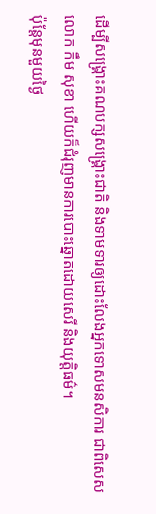ដើម្បីសង្រ្គោះគណបក្សសង្រ្គោះជាតិ និងទាមទារឲ្យដោះលែងអ្នកទោសមនសិការ ជាពិសេស លោក កឹម សុខា ហើយក៏ជំរុញមានការបោះឆ្នោតដោយសេរី និងយុត្តិធម៌។
ប៉ុន្តែមុនមួយថ្ងៃ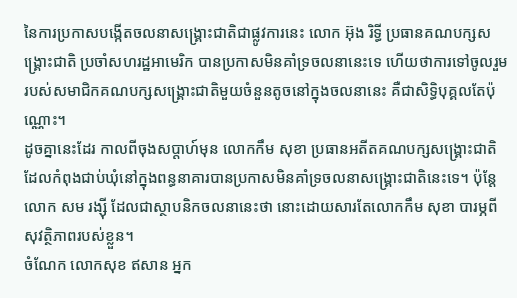នៃការប្រកាសបង្កើតចលនាសង្រ្គោះជាតិជាផ្លូវការនេះ លោក អ៊ុង រិទ្ធី ប្រធានគណបក្សសង្រ្គោះជាតិ ប្រចាំសហរដ្ឋអាមេរិក បានប្រកាសមិនគាំទ្រចលនានេះទេ ហើយថាការទៅចូលរួមរបស់សមាជិកគណបក្សសង្រ្គោះជាតិមួយចំនួនតូចនៅក្នុងចលនានេះ គឺជាសិទ្ធិបុគ្គលតែប៉ុណ្ណោះ។
ដូចគ្នានេះដែរ កាលពីចុងសប្តាហ៍មុន លោកកឹម សុខា ប្រធានអតីតគណបក្សសង្គ្រោះជាតិដែលកំពុងជាប់ឃុំនៅក្នុងពន្ធនាគារបានប្រកាសមិនគាំទ្រចលនាសង្គ្រោះជាតិនេះទេ។ ប៉ុន្តែលោក សម រង្ស៊ី ដែលជាស្ថាបនិកចលនានេះថា នោះដោយសារតែលោកកឹម សុខា បារម្ភពីសុវត្ថិភាពរបស់ខ្លួន។
ចំណែក លោកសុខ ឥសាន អ្នក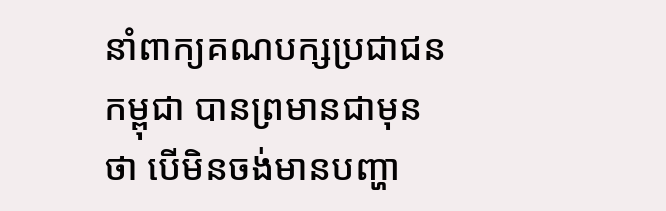នាំពាក្យគណបក្សប្រជាជនកម្ពុជា បានព្រមានជាមុនថា បើមិនចង់មានបញ្ហា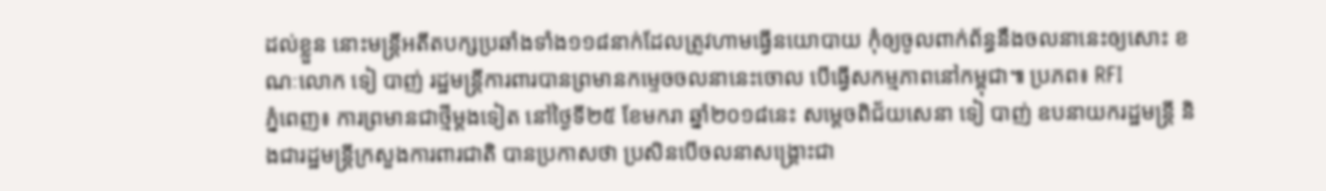ដល់ខ្លួន នោះមន្ត្រីអតីតបក្សប្រឆាំងទាំង១១៨នាក់ដែលត្រូវហាមធ្វើនយោបាយ កុំឲ្យចូលពាក់ព័ន្ធនឹងចលនានេះឲ្យសោះ ខណៈលោក ទៀ បាញ់ រដ្ឋមន្រ្តីការពារបានព្រមានកម្ទេចចលនានេះចោល បើធ្វើសកម្មភាពនៅកម្ពុជា៕ ប្រភព៖ RFI
ភ្នំពេញ៖ ការព្រមានជាថ្មីម្តងទៀត នៅថ្ងៃទី២៥ ខែមករា ឆ្នាំ២០១៨នេះ សម្តេចពិជ័យសេនា ទៀ បាញ់ ឧបនាយករដ្ឋមន្ត្រី និងជារដ្ឋមន្ត្រីក្រសួងការពារជាតិ បានប្រកាសថា ប្រសិនបើចលនាសង្គ្រោះជា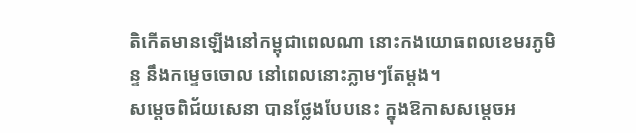តិកើតមានឡើងនៅកម្ពុជាពេលណា នោះកងយោធពលខេមរភូមិន្ទ នឹងកម្ទេចចោល នៅពេលនោះភ្លាមៗតែម្តង។
សម្តេចពិជ័យសេនា បានថ្លែងបែបនេះ ក្នុងឱកាសសម្តេចអ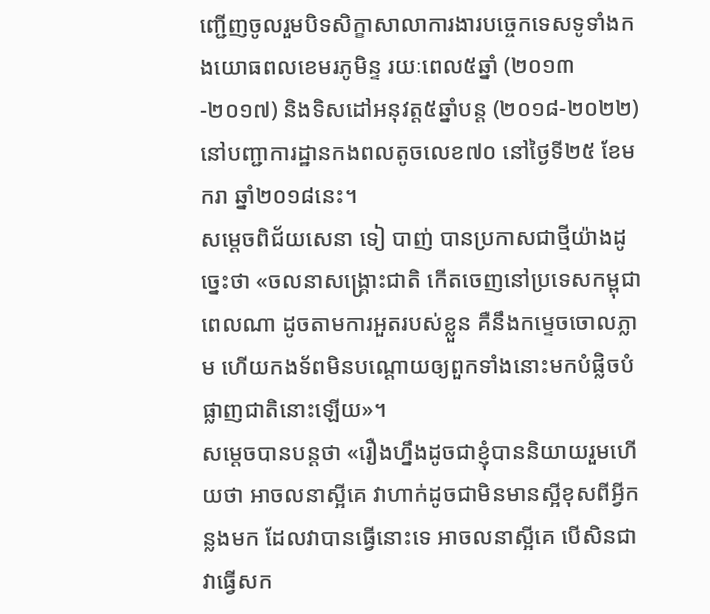ញ្ជើញចូលរួមបិទសិក្ខាសាលាការងារបច្ចេកទេសទូទាំងកងយោធពលខេមរភូមិន្ទ រយៈពេល៥ឆ្នាំ (២០១៣-២០១៧) និងទិសដៅអនុវត្ត៥ឆ្នាំបន្ត (២០១៨-២០២២) នៅបញ្ជាការដ្ឋានកងពលតូចលេខ៧០ នៅថ្ងៃទី២៥ ខែមករា ឆ្នាំ២០១៨នេះ។
សម្តេចពិជ័យសេនា ទៀ បាញ់ បានប្រកាសជាថ្មីយ៉ាងដូច្នេះថា «ចលនាសង្រ្គោះជាតិ កើតចេញនៅប្រទេសកម្ពុជាពេលណា ដូចតាមការអួតរបស់ខ្លួន គឺនឹងកម្ទេចចោលភ្លាម ហើយកងទ័ពមិនបណ្តោយឲ្យពួកទាំងនោះមកបំផ្លិចបំផ្លាញជាតិនោះឡើយ»។
សម្តេចបានបន្តថា «រឿងហ្នឹងដូចជាខ្ញុំបាននិយាយរួមហើយថា អាចលនាស្អីគេ វាហាក់ដូចជាមិនមានស្អីខុសពីអ្វីកន្លងមក ដែលវាបានធ្វើនោះទេ អាចលនាស្អីគេ បើសិនជាវាធ្វើសក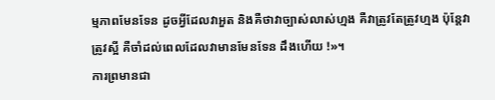ម្មភាពមែនទែន ដូចអ្វីដែលវាអួត និងគឺថាវាច្បាស់លាស់ហ្មង គឺវាត្រូវតែត្រូវហ្មង ប៉ុន្តែវាត្រូវស្អី គឺចាំដល់ពេលដែលវាមានមែនទែន ដឹងហើយ !»។
ការព្រមានជា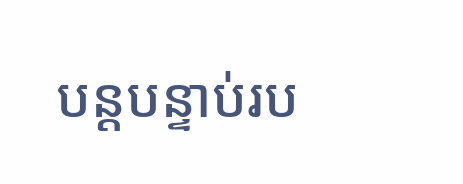បន្តបន្ទាប់រប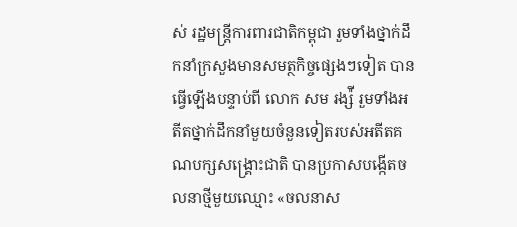ស់ រដ្ឋមន្រ្តីការពារជាតិកម្ពុជា រួមទាំងថ្នាក់ដឹកនាំក្រសួងមានសមត្ថកិច្ចផ្សេងៗទៀត បានធ្វើឡើងបន្ទាប់ពី លោក សម រង្ស៉ី រួមទាំងអតីតថ្នាក់ដឹកនាំមួយចំនួនទៀតរបស់អតីតគណបក្សសង្រ្គោះជាតិ បានប្រកាសបង្កើតចលនាថ្មីមួយឈ្មោះ «ចលនាស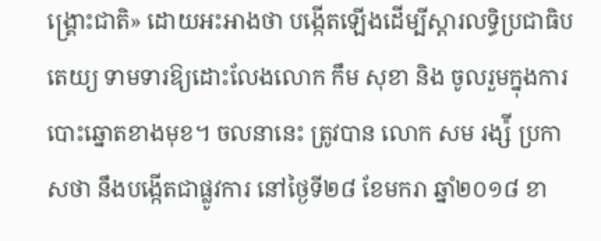ង្រ្គោះជាតិ» ដោយអះអាងថា បង្កើតឡើងដើម្បីស្តារលទ្ធិប្រជាធិបតេយ្យ ទាមទារឱ្យដោះលែងលោក កឹម សុខា និង ចូលរួមក្នុងការបោះឆ្នោតខាងមុខ។ ចលនានេះ ត្រូវបាន លោក សម រង្ស៉ី ប្រកាសថា នឹងបង្កើតជាផ្លូវការ នៅថ្ងៃទី២៨ ខែមករា ឆ្នាំ២០១៨ ខា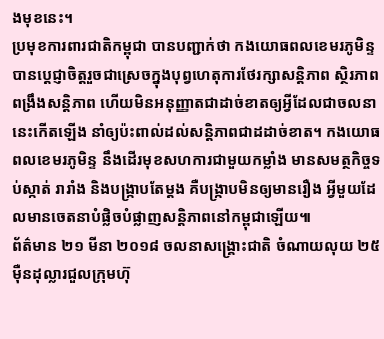ងមុខនេះ។
ប្រមុខការពារជាតិកម្ពុជា បានបញ្ជាក់ថា កងយោធពលខេមរភូមិន្ទ បានប្តេជ្ញាចិត្តរួចជាស្រេចក្នុងបុព្វហេតុការថែរក្សាសន្តិភាព ស្ថិរភាព ពង្រឹងសន្តិភាព ហើយមិនអនុញ្ញាតជាដាច់ខាតឲ្យអ្វីដែលជាចលនានេះកើតឡើង នាំឲ្យប៉ះពាល់ដល់សន្តិភាពជាដដាច់ខាត។ កងយោធពលខេមរភូមិន្ទ នឹងដើរមុខសហការជាមួយកម្លាំង មានសមត្ថកិច្ចទប់ស្កាត់ រារាំង និងបង្រ្កាបតែម្តង គឺបង្រ្កាបមិនឲ្យមានរឿង អ្វីមួយដែលមានចេតនាបំផ្លិចបំផ្លាញសន្តិភាពនៅកម្ពុជាឡើយ៕
ព័ត៌មាន ២១ មីនា ២០១៨ ចលនាសង្រ្គោះជាតិ ចំណាយលុយ ២៥ម៉ឺនដុល្លារជួលក្រុមហ៊ុ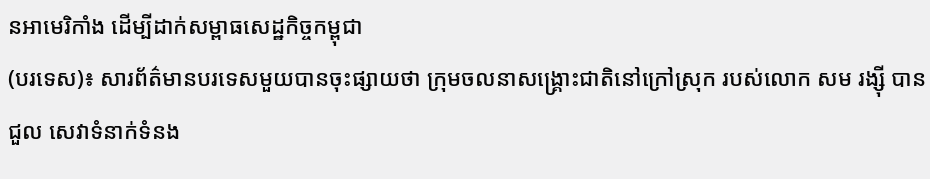នអាមេរិកាំង ដើម្បីដាក់សម្ពាធសេដ្ឋកិច្ចកម្ពុជា
(បរទេស)៖ សារព័ត៌មានបរទេសមួយបានចុះផ្សាយថា ក្រុមចលនាសង្រ្គោះជាតិនៅក្រៅស្រុក របស់លោក សម រង្ស៊ី បានជួល សេវាទំនាក់ទំនង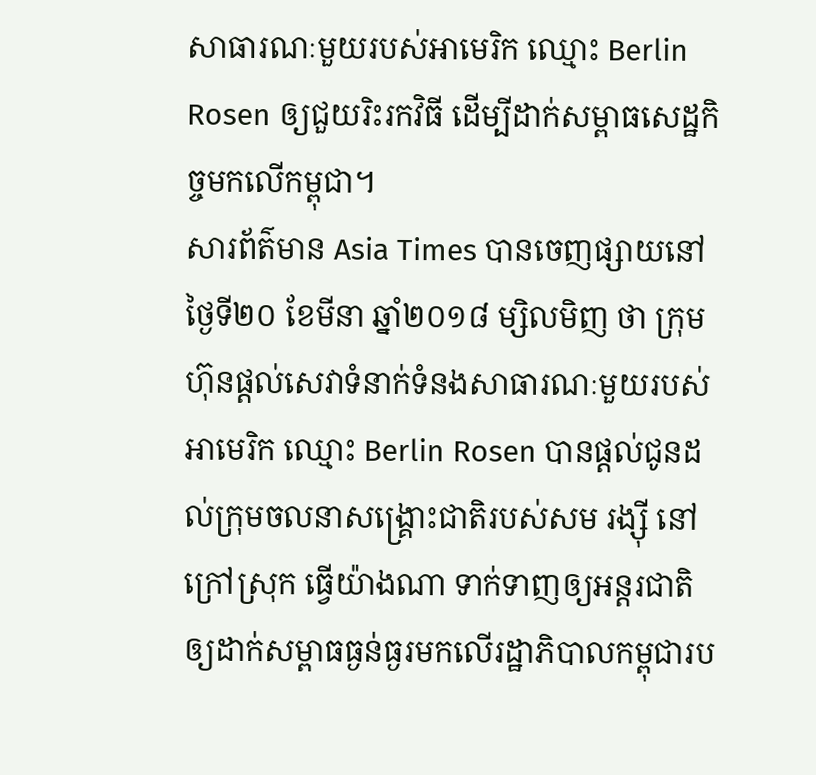សាធារណៈមួយរបស់អាមេរិក ឈ្មោះ Berlin Rosen ឲ្យជួយរិះរកវិធី ដើម្បីដាក់សម្ពាធសេដ្ឋកិច្ចមកលើកម្ពុជា។
សារព័ត៌មាន Asia Times បានចេញផ្សាយនៅថ្ងៃទី២០ ខែមីនា ឆ្នាំ២០១៨ ម្សិលមិញ ថា ក្រុមហ៊ុនផ្តល់សេវាទំនាក់ទំនងសាធារណៈមួយរបស់អាមេរិក ឈ្មោះ Berlin Rosen បានផ្ដល់ជូនដល់ក្រុមចលនាសង្រ្គោះជាតិរបស់សម រង្ស៊ី នៅក្រៅស្រុក ធ្វើយ៉ាងណា ទាក់ទាញឲ្យអន្តរជាតិឲ្យដាក់សម្ពាធធ្ងន់ធ្ងរមកលើរដ្ឋាភិបាលកម្ពុជារប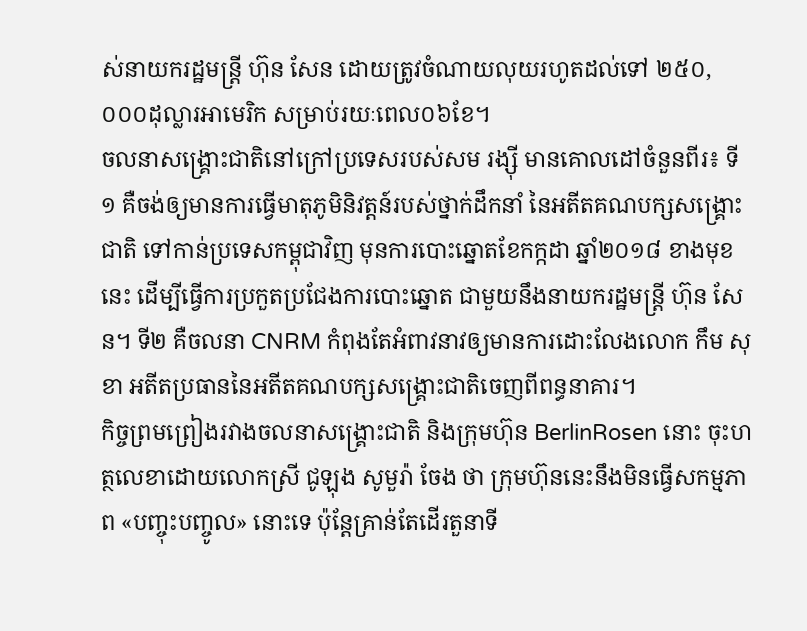ស់នាយករដ្ឋមន្ត្រី ហ៊ុន សែន ដោយត្រូវចំណាយលុយរហូតដល់ទៅ ២៥០,០០០ដុល្លារអាមេរិក សម្រាប់រយៈពេល០៦ខែ។
ចលនាសង្រ្គោះជាតិនៅក្រៅប្រទេសរបស់សម រង្ស៊ី មានគោលដៅចំនួនពីរ៖ ទី១ គឺចង់ឲ្យមានការធ្វើមាតុភូមិនិវត្តន៍របស់ថ្នាក់ដឹកនាំ នៃអតីតគណបក្សសង្គ្រោះជាតិ ទៅកាន់ប្រទេសកម្ពុជាវិញ មុនការបោះឆ្នោតខែកក្កដា ឆ្នាំ២០១៨ ខាងមុខនេះ ដើម្បីធ្វើការប្រកួតប្រជែងការបោះឆ្នោត ជាមួយនឹងនាយករដ្ឋមន្ត្រី ហ៊ុន សែន។ ទី២ គឺចលនា CNRM កំពុងតែអំពាវនាវឲ្យមានការដោះលែងលោក កឹម សុខា អតីតប្រធាននៃអតីតគណបក្សសង្គ្រោះជាតិចេញពីពន្ធនាគារ។
កិច្ចព្រមព្រៀងរវាងចលនាសង្រ្គោះជាតិ និងក្រុមហ៊ុន BerlinRosen នោះ ចុះហត្ថលេខាដោយលោកស្រី ជូឡុង សូមួរ៉ា ចែង ថា ក្រុមហ៊ុននេះនឹងមិនធ្វើសកម្មភាព «បញ្ចុះបញ្ចូល» នោះទេ ប៉ុន្តែគ្រាន់តែដើរតួនាទី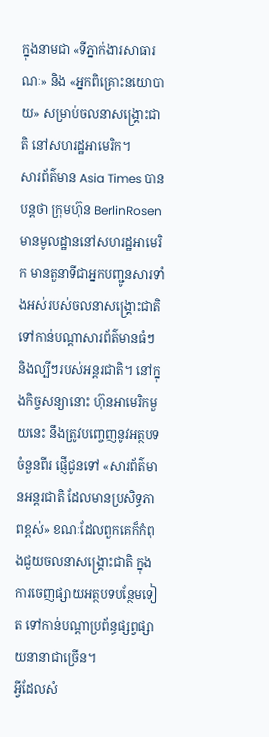ក្នុងនាមជា «ទីភ្នាក់ងារសាធារណៈ» និង «អ្នកពិគ្រោះនយោបាយ» សម្រាប់ចលនាសង្រ្គោះជាតិ នៅសហរដ្ឋអាមេរិក។
សារព័ត៌មាន Asia Times បានបន្តថា ក្រុមហ៊ុន BerlinRosen មានមូលដ្ឋាននៅសហរដ្ឋអាមេរិក មានតួនាទីជាអ្នកបញ្ជូនសារទាំងអស់របស់ចលនាសង្រ្គោះជាតិ ទៅកាន់បណ្តាសារព័ត៌មានធំៗ និងល្បីៗរបស់អន្តរជាតិ។ នៅក្នុងកិច្ចសន្យានោះ ហ៊ុនអាមេរិកមួយនេះ នឹងត្រូវបញ្ចេញនូវអត្ថបទចំនួនពីរ ផ្ញើជូនទៅ «សារព័ត៌មានអន្តរជាតិ ដែលមានប្រសិទ្ធភាពខ្ពស់» ខណៈដែលពួកគេក៏កំពុងជួយចលនាសង្គ្រោះជាតិ ក្នុងការចេញផ្សាយអត្ថបទបន្ថែមទៀត ទៅកាន់បណ្តាប្រព័ន្ធផ្សព្វផ្សាយនានាជាច្រើន។
អ្វីដែលសំ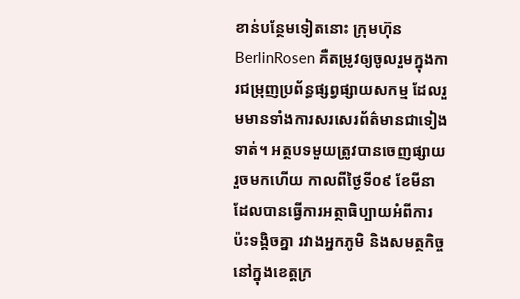ខាន់បន្ថែមទៀតនោះ ក្រុមហ៊ុន BerlinRosen គឺតម្រូវឲ្យចូលរួមក្នុងការជម្រុញប្រព័ន្ធផ្សព្វផ្សាយសកម្ម ដែលរួមមានទាំងការសរសេរព័ត៌មានជាទៀងទាត់។ អត្ថបទមួយត្រូវបានចេញផ្សាយរួចមកហើយ កាលពីថ្ងៃទី០៩ ខែមីនាដែលបានធ្វើការអត្ថាធិប្បាយអំពីការប៉ះទង្គិចគ្នា រវាងអ្នកភូមិ និងសមត្ថកិច្ចនៅក្នុងខេត្តក្រ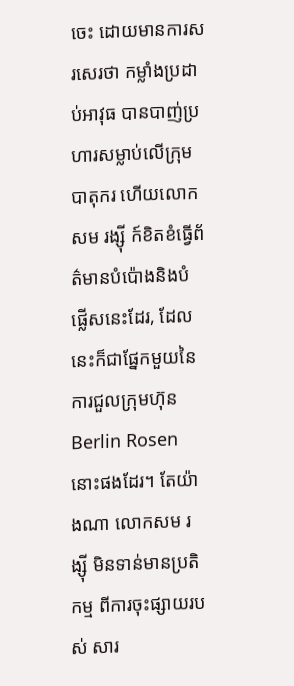ចេះ ដោយមានការសរសេរថា កម្លាំងប្រដាប់អាវុធ បានបាញ់ប្រហារសម្លាប់លើក្រុមបាតុករ ហើយលោក សម រង្ស៊ី ក៍ខិតខំធ្វើព័ត៌មានបំប៉ោងនិងបំផ្លើសនេះដែរ, ដែលនេះក៏ជាផ្នែកមួយនៃការជួលក្រុមហ៊ុន Berlin Rosen នោះផងដែរ។ តែយ៉ាងណា លោកសម រង្ស៊ី មិនទាន់មានប្រតិកម្ម ពីការចុះផ្សាយរបស់ សារ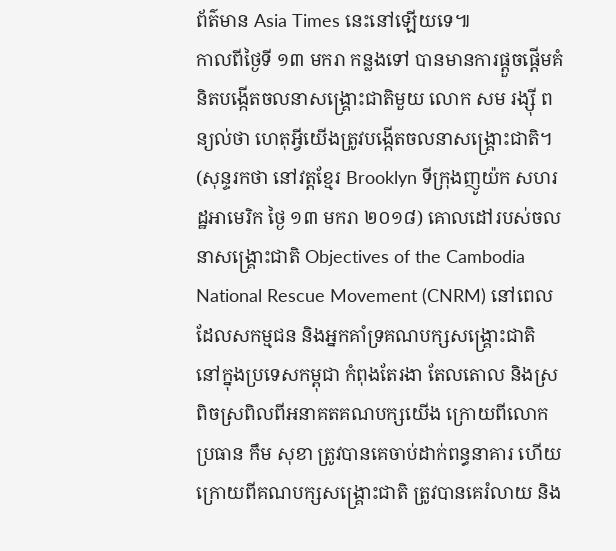ព័ត៌មាន Asia Times នេះនៅឡើយទេ៕
កាលពីថ្ងៃទី ១៣ មករា កន្លងទៅ បានមានការផ្តួចផ្តើមគំនិតបង្កើតចលនាសង្រ្គោះជាតិមួយ លោក សម រង្ស៊ី ពន្យល់ថា ហេតុអ្វីយើងត្រូវបង្កើតចលនាសង្គ្រោះជាតិ។ (សុន្ទរកថា នៅវត្តខ្មែរ Brooklyn ទីក្រុងញូយ៉ក សហរដ្ឋអាមេរិក ថ្ងៃ ១៣ មករា ២០១៨) គោលដៅរបស់ចលនាសង្គ្រោះជាតិ Objectives of the Cambodia National Rescue Movement (CNRM) នៅពេលដែលសកម្មជន និងអ្នកគាំទ្រគណបក្សសង្គ្រោះជាតិ នៅក្នុងប្រទេសកម្ពុជា កំពុងតែរងា តែលតោល និងស្រពិចស្រពិលពីអនាគតគណបក្សយើង ក្រោយពីលោកប្រធាន កឹម សុខា ត្រូវបានគេចាប់ដាក់ពន្ធនាគារ ហើយក្រោយពីគណបក្សសង្គ្រោះជាតិ ត្រូវបានគេរំលាយ និង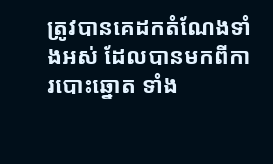ត្រូវបានគេដកតំណែងទាំងអស់ ដែលបានមកពីការបោះឆ្នោត ទាំង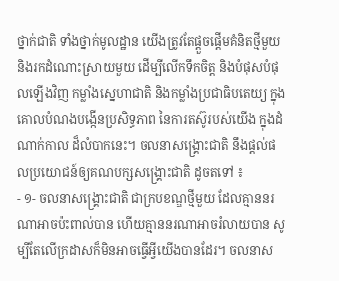ថ្នាក់ជាតិ ទាំងថ្នាក់មូលដ្ឋាន យើងត្រូវតែផ្តួចផ្តើមគំនិតថ្មីមួយ និងរកដំណោះស្រាយមួយ ដើម្បីលើកទឹកចិត្ត និងបំផុសបំផុលឡើងវិញ កម្លាំងស្នេហាជាតិ និងកម្លាំងប្រជាធិបតេយ្យ ក្នុងគោលបំណងបង្កើនប្រសិទ្ធភាព នៃការតស៊ូរបស់យើង ក្នុងដំណាក់កាល ដ៏លំបាកនេះ។ ចលនាសង្គ្រោះជាតិ នឹងផ្តល់ផលប្រយោជន៍ឲ្យគណបក្សសង្គ្រោះជាតិ ដូចតទៅ ៖
- ១- ចលនាសង្គ្រោះជាតិ ជាក្របខណ្ឌថ្មីមួយ ដែលគ្មាននរណាអាចប៉ះពាល់បាន ហើយគ្មាននរណាអាចរំលាយបាន សូម្បីតែលើក្រដាសក៏មិនអាចធ្វើអ្វីយើងបានដែរ។ ចលនាស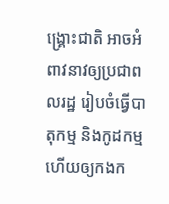ង្គ្រោះជាតិ អាចអំពាវនាវឲ្យប្រជាពលរដ្ឋ រៀបចំធ្វើបាតុកម្ម និងកូដកម្ម ហើយឲ្យកងក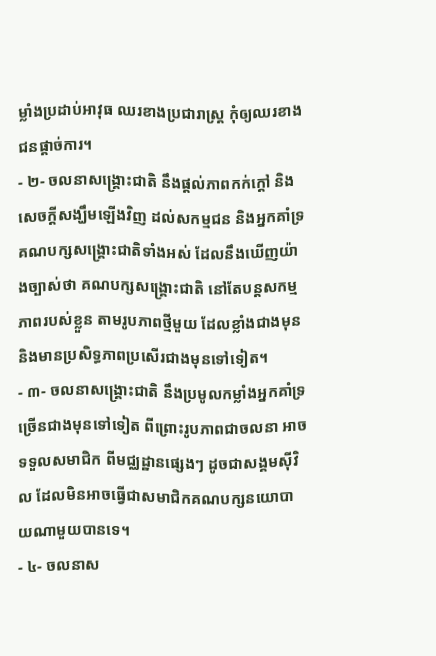ម្លាំងប្រដាប់អាវុធ ឈរខាងប្រជារាស្ត្រ កុំឲ្យឈរខាងជនផ្តាច់ការ។
- ២- ចលនាសង្គ្រោះជាតិ នឹងផ្តល់ភាពកក់ក្តៅ និងសេចក្តីសង្ឃឹមឡើងវិញ ដល់សកម្មជន និងអ្នកគាំទ្រគណបក្សសង្គ្រោះជាតិទាំងអស់ ដែលនឹងឃើញយ៉ាងច្បាស់ថា គណបក្សសង្គ្រោះជាតិ នៅតែបន្តសកម្មភាពរបស់ខ្លួន តាមរូបភាពថ្មីមួយ ដែលខ្លាំងជាងមុន និងមានប្រសិទ្ធភាពប្រសើរជាងមុនទៅទៀត។
- ៣- ចលនាសង្គ្រោះជាតិ នឹងប្រមូលកម្លាំងអ្នកគាំទ្រច្រើនជាងមុនទៅទៀត ពីព្រោះរូបភាពជាចលនា អាចទទួលសមាជិក ពីមជ្ឈដ្ឋានផ្សេងៗ ដូចជាសង្គមស៊ីវិល ដែលមិនអាចធ្វើជាសមាជិកគណបក្សនយោបាយណាមួយបានទេ។
- ៤- ចលនាស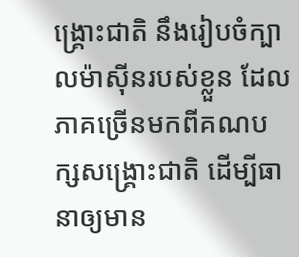ង្គ្រោះជាតិ នឹងរៀបចំក្បាលម៉ាស៊ីនរបស់ខ្លួន ដែលភាគច្រើនមកពីគណបក្សសង្គ្រោះជាតិ ដើម្បីធានាឲ្យមាន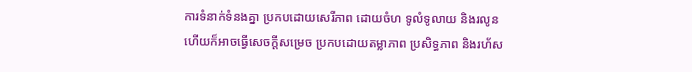ការទំនាក់ទំនងគ្នា ប្រកបដោយសេរីភាព ដោយចំហ ទូលំទូលាយ និងរលូន ហើយក៏អាចធ្វើសេចក្តីសម្រេច ប្រកបដោយតម្លាភាព ប្រសិទ្ធភាព និងរហ័ស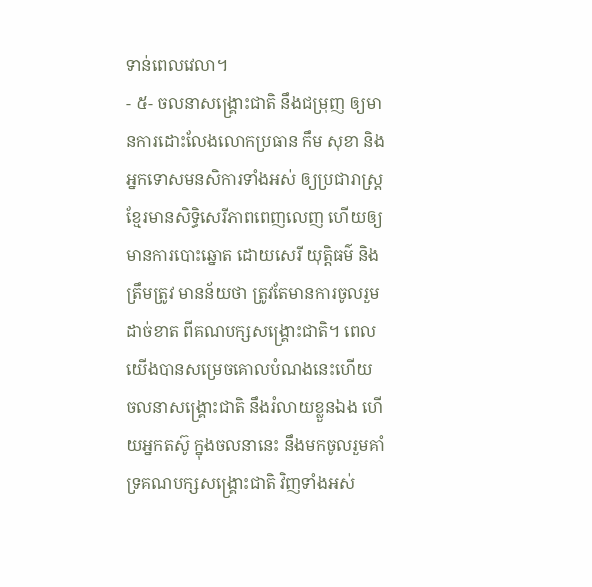ទាន់ពេលវេលា។
- ៥- ចលនាសង្គ្រោះជាតិ នឹងជម្រុញ ឲ្យមានការដោះលែងលោកប្រធាន កឹម សុខា និងអ្នកទោសមនសិការទាំងអស់ ឲ្យប្រជារាស្ត្រខ្មែរមានសិទ្ធិសេរីភាពពេញលេញ ហើយឲ្យមានការបោះឆ្នោត ដោយសេរី យុត្តិធម៌ និងត្រឹមត្រូវ មានន័យថា ត្រូវតែមានការចូលរួមដាច់ខាត ពីគណបក្សសង្គ្រោះជាតិ។ ពេលយើងបានសម្រេចគោលបំណងនេះហើយ ចលនាសង្គ្រោះជាតិ នឹងរំលាយខ្លួនឯង ហើយអ្នកតស៊ូ ក្នុងចលនានេះ នឹងមកចូលរួមគាំទ្រគណបក្សសង្គ្រោះជាតិ វិញទាំងអស់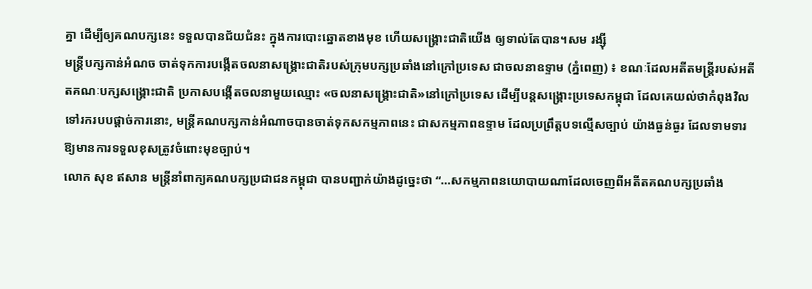គ្នា ដើម្បីឲ្យគណបក្សនេះ ទទួលបានជ័យជំនះ ក្នុងការបោះឆ្នោតខាងមុខ ហើយសង្គ្រោះជាតិយើង ឲ្យទាល់តែបាន។សម រង្សុី
មន្រ្ដីបក្សកាន់អំណច ចាត់ទុកការបង្កើតចលនាសង្រ្គោះជាតិរបស់ក្រុមបក្សប្រឆាំងនៅក្រៅប្រទេស ជាចលនាឧទ្ទាម (ភ្នំពេញ) ៖ ខណៈដែលអតីតមន្រ្ដីរបស់អតីតគណៈបក្សសង្រ្គោះជាតិ ប្រកាសបង្កើតចលនាមួយឈ្មោះ «ចលនាសង្គ្រោះជាតិ»នៅក្រៅប្រទេស ដើម្បីបន្តសង្គ្រោះប្រទេសកម្ពុជា ដែលគេយល់ថាកំពុងវិលទៅរករបបផ្ដាច់ការនោះ, មន្រ្ដីគណបក្សកាន់អំណាចបានចាត់ទុកសកម្មភាពនេះ ជាសកម្មភាពឧទ្ទាម ដែលប្រព្រឹត្តបទល្មើសច្បាប់ យ៉ាងធ្ងន់ធ្ងរ ដែលទាមទារឱ្យមានការទទួលខុសត្រូវចំពោះមុខច្បាប់។
លោក សុខ ឥសាន មន្រ្ដីនាំពាក្យគណបក្សប្រជាជនកម្ពុជា បានបញ្ជាក់យ៉ាងដូច្នេះថា “…សកម្មភាពនយោបាយណាដែលចេញពីអតីតគណបក្សប្រឆាំង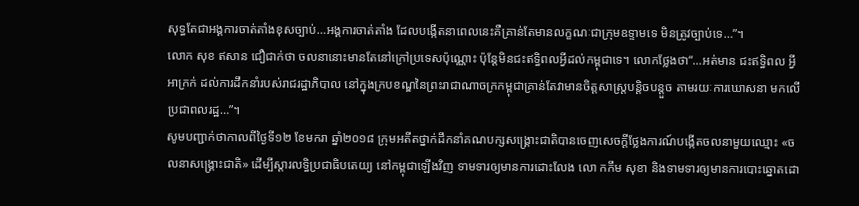សុទ្ធតែជាអង្គការចាត់តាំងខុសច្បាប់…អង្គការចាត់តាំង ដែលបង្កើតនាពេលនេះគឺគ្រាន់តែមានលក្ខណៈជាក្រុមឧទ្ទាមទេ មិនត្រូវច្បាប់ទេ…”។
លោក សុខ ឥសាន ជឿជាក់ថា ចលនានោះមានតែនៅក្រៅប្រទេសប៉ុណ្ណោះ ប៉ុន្តែមិនជះឥទ្ធិពលអ្វីដល់កម្ពុជាទេ។ លោកថ្លែងថា“…អត់មាន ជះឥទ្ធិពល អ្វីអាក្រក់ ដល់ការដឹកនាំរបស់រាជរដ្ឋាភិបាល នៅក្នុងក្របខណ្ឌនៃព្រះរាជាណាចក្រកម្ពុជាគ្រាន់តែវាមានចិត្តសាស្រ្តបន្តិចបន្តួច តាមរយៈការឃោសនា មកលើប្រជាពលរដ្ឋ…”។
សូមបញ្ជាក់ថាកាលពីថ្ងៃទី១២ ខែមករា ឆ្នាំ២០១៨ ក្រុមអតីតថ្នាក់ដឹកនាំគណបក្សសង្រ្គោះជាតិបានចេញសេចក្តីថ្លែងការណ៍បង្កើតចលនាមួយឈ្មោះ «ចលនាសង្គ្រោះជាតិ» ដើម្បីស្តារលទ្ធិប្រជាធិបតេយ្យ នៅកម្ពុជាឡើងវិញ ទាមទារឲ្យមានការដោះលែង លោ កកឹម សុខា និងទាមទារឲ្យមានការបោះឆ្នោតដោ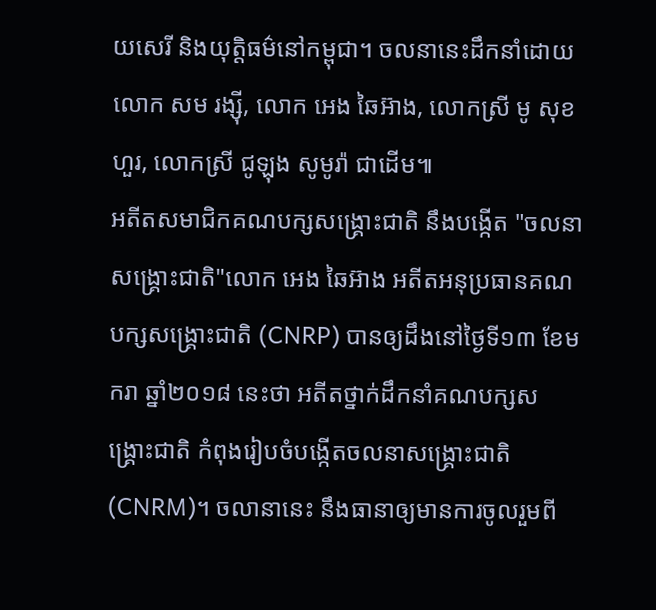យសេរី និងយុត្តិធម៌នៅកម្ពុជា។ ចលនានេះដឹកនាំដោយ លោក សម រង្ស៊ី, លោក អេង ឆៃអ៊ាង, លោកស្រី មូ សុខហួរ, លោកស្រី ជូឡុង សូមូរ៉ា ជាដើម៕
អតីតសមាជិកគណបក្សសង្គ្រោះជាតិ នឹងបង្កើត "ចលនាសង្គ្រោះជាតិ"លោក អេង ឆៃអ៊ាង អតីតអនុប្រធានគណបក្សសង្គ្រោះជាតិ (CNRP) បានឲ្យដឹងនៅថ្ងៃទី១៣ ខែមករា ឆ្នាំ២០១៨ នេះថា អតីតថ្នាក់ដឹកនាំគណបក្សសង្គ្រោះជាតិ កំពុងរៀបចំបង្កើតចលនាសង្គ្រោះជាតិ (CNRM)។ ចលានានេះ នឹងធានាឲ្យមានការចូលរួមពី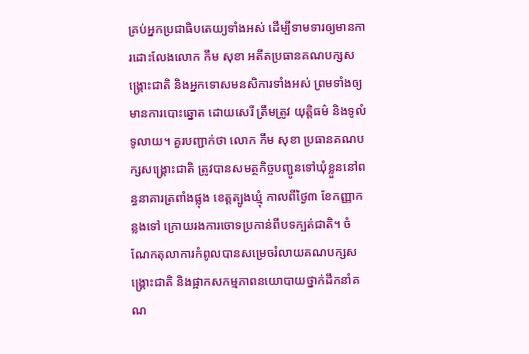គ្រប់អ្នកប្រជាធិបតេយ្យទាំងអស់ ដើម្បីទាមទារឲ្យមានការដោះលែងលោក កឹម សុខា អតីតប្រធានគណបក្សសង្គ្រោះជាតិ និងអ្នកទោសមនសិការទាំងអស់ ព្រមទាំងឲ្យមានការបោះឆ្នោត ដោយសេរី ត្រឹមត្រូវ យុត្តិធម៌ និងទូលំទូលាយ។ គួរបញ្ជាក់ថា លោក កឹម សុខា ប្រធានគណបក្សសង្រ្គោះជាតិ ត្រូវបានសមត្ថកិច្ចបញ្ជូនទៅឃុំខ្លួននៅពន្ធនាគារត្រពាំងផ្លុង ខេត្តត្បូងឃ្មុំ កាលពីថ្ងៃ៣ ខែកញ្ញាកន្លងទៅ ក្រោយរងការចោទប្រកាន់ពីបទក្បត់ជាតិ។ ចំណែកតុលាការកំពូលបានសម្រេចរំលាយគណបក្សសង្គ្រោះជាតិ និងផ្អាកសកម្មភាពនយោបាយថ្នាក់ដឹកនាំគណ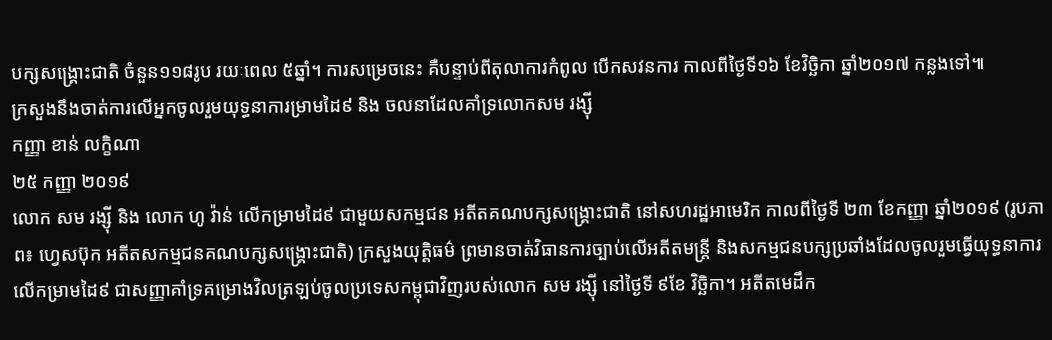បក្សសង្គ្រោះជាតិ ចំនួន១១៨រូប រយៈពេល ៥ឆ្នាំ។ ការសម្រេចនេះ គឺបន្ទាប់ពីតុលាការកំពូល បើកសវនការ កាលពីថ្ងៃទី១៦ ខែវិច្ឆិកា ឆ្នាំ២០១៧ កន្លងទៅ៕
ក្រសួងនឹងចាត់ការលើអ្នកចូលរួមយុទ្ធនាការម្រាមដៃ៩ និង ចលនាដែលគាំទ្រលោកសម រង្ស៊ី
កញ្ញា ខាន់ លក្ខិណា
២៥ កញ្ញា ២០១៩
លោក សម រង្ស៊ី និង លោក ហូ វ៉ាន់ លើកម្រាមដៃ៩ ជាមួយសកម្មជន អតីតគណបក្សសង្រ្គោះជាតិ នៅសហរដ្ឋអាមេរិក កាលពីថ្ងៃទី ២៣ ខែកញ្ញា ឆ្នាំ២០១៩ (រូបភាព៖ ហ្វេសប៊ុក អតីតសកម្មជនគណបក្សសង្រ្គោះជាតិ) ក្រសួងយុតិ្តធម៌ ព្រមានចាត់វិធានការច្បាប់លើអតីតមន្ត្រី និងសកម្មជនបក្សប្រឆាំងដែលចូលរួមធ្វើយុទ្ធនាការលើកម្រាមដៃ៩ ជាសញ្ញាគាំទ្រគម្រោងវិលត្រឡប់ចូលប្រទេសកម្ពុជាវិញរបស់លោក សម រង្ស៊ី នៅថ្ងៃទី ៩ខែ វិច្ឆិកា។ អតីតមេដឹក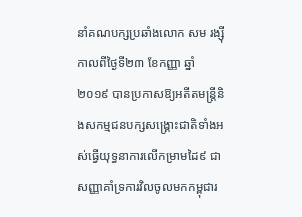នាំគណបក្សប្រឆាំងលោក សម រង្ស៊ី កាលពីថ្ងៃទី២៣ ខែកញ្ញា ឆ្នាំ២០១៩ បានប្រកាសឱ្យអតីតមន្ត្រីនិងសកម្មជនបក្សសង្គ្រោះជាតិទាំងអស់ធ្វើយុទ្ធនាការលើកម្រាមដៃ៩ ជាសញ្ញាគាំទ្រការវិលចូលមកកម្ពុជារ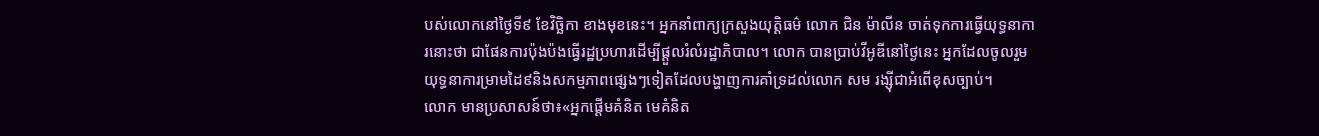បស់លោកនៅថ្ងៃទី៩ ខែវិច្ឆិកា ខាងមុខនេះ។ អ្នកនាំពាក្យក្រសួងយុត្តិធម៌ លោក ជិន ម៉ាលីន ចាត់ទុកការធ្វើយុទ្ធនាការនោះថា ជាផែនការប៉ុងប៉ងធ្វើរដ្ឋប្រហារដើម្បីផ្ដួលរំលំរដ្ឋាភិបាល។ លោក បានប្រាប់វីអូឌីនៅថ្ងៃនេះ អ្នកដែលចូលរួមយុទ្ធនាការម្រាមដៃ៩និងសកម្មភាពផ្សេងៗទៀតដែលបង្ហាញការគាំទ្រដល់លោក សម រង្ស៊ីជាអំពើខុសច្បាប់។
លោក មានប្រសាសន៍ថា៖«អ្នកផ្ដើមគំនិត មេគំនិត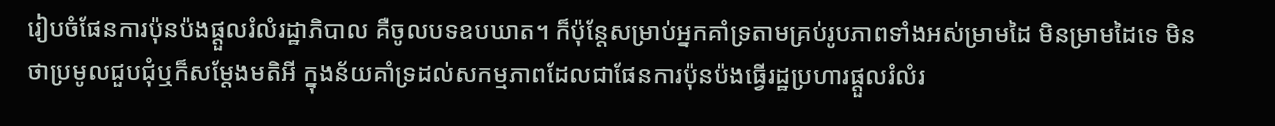រៀបចំផែនការប៉ុនប៉ងផ្ដួលរំលំរដ្ឋាភិបាល គឺចូលបទឧបឃាត។ ក៏ប៉ុន្តែសម្រាប់អ្នកគាំទ្រតាមគ្រប់រូបភាពទាំងអស់ម្រាមដៃ មិនម្រាមដៃទេ មិនថាប្រមូលជួបជុំឬក៏សម្ដែងមតិអី ក្នុងន័យគាំទ្រដល់សកម្មភាពដែលជាផែនការប៉ុនប៉ងធ្វើរដ្ឋប្រហារផ្ដួលរំលំរ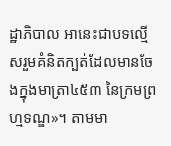ដ្ឋាភិបាល អានេះជាបទល្មើសរួមគំនិតក្បត់ដែលមានចែងក្នុងមាត្រា៤៥៣ នៃក្រមព្រហ្មទណ្ឌ»។ តាមមា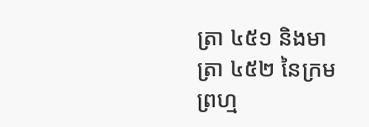ត្រា ៤៥១ និងមាត្រា ៤៥២ នៃក្រមព្រហ្ម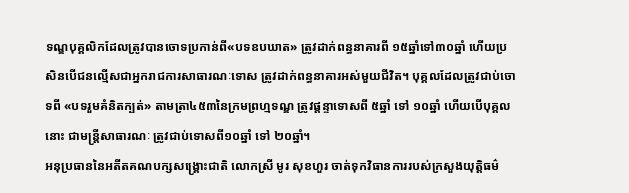ទណ្ឌបុគ្គលិកដែលត្រូវបានចោទប្រកាន់ពី«បទឧបឃាត» ត្រូវដាក់ពន្ធនាគារពី ១៥ឆ្នាំទៅ៣០ឆ្នាំ ហើយប្រសិនបើជនល្មើសជាអ្នករាជការសាធារណៈទោស ត្រូវដាក់ពន្ធនាគារអស់មួយជីវិត។ បុគ្គលដែលត្រូវជាប់ចោទពី «បទរួមគំនិតក្បត់» តាមត្រា៤៥៣នៃក្រមព្រហ្មទណ្ឌ ត្រូវផ្តន្ទាទោសពី ៥ឆ្នាំ ទៅ ១០ឆ្នាំ ហើយបើបុគ្គលនោះ ជាមន្រ្តីសាធារណៈ ត្រូវជាប់ទោសពី១០ឆ្នាំ ទៅ ២០ឆ្នាំ។
អនុប្រធាននៃអតីតគណបក្សសង្គ្រោះជាតិ លោកស្រី មូរ សុខហួរ ចាត់ទុកវិធានការរបស់ក្រសួងយុត្តិធម៌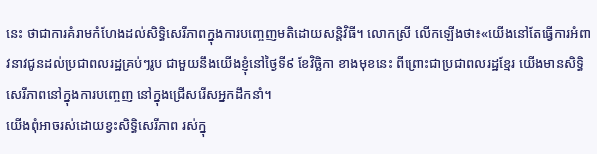នេះ ថាជាការគំរាមកំហែងដល់សិទ្ធិសេរីភាពក្នុងការបញ្ចេញមតិដោយសន្តិវិធី។ លោកស្រី លើកឡើងថា៖«យើងនៅតែធ្វើការអំពាវនាវជូនដល់ប្រជាពលរដ្ឋគ្រប់ៗរូប ជាមួយនឹងយើងខ្ញុំនៅថ្ងៃទី៩ ខែវិច្ឆិកា ខាងមុខនេះ ពីព្រោះជាប្រជាពលរដ្ឋខ្មែរ យើងមានសិទ្ធិសេរីភាពនៅក្នុងការបញ្ចេញ នៅក្នុងជ្រើសរើសអ្នកដឹកនាំ។
យើងពុំអាចរស់ដោយខ្វះសិទ្ធិសេរីភាព រស់ក្នុ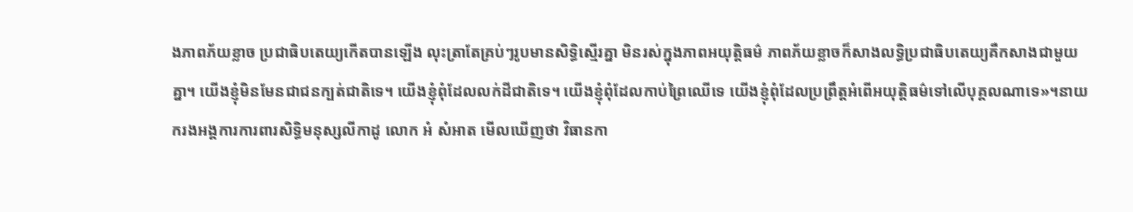ងភាពភ័យខ្លាច ប្រជាធិបតេយ្យកើតបានឡើង លុះត្រាតែគ្រប់ៗរូបមានសិទ្ធិស្មើរគ្នា មិនរស់ក្នុងភាពអយុត្តិធម៌ ភាពភ័យខ្លាចក៏សាងលទ្ធិប្រជាធិបតេយ្យគឺកសាងជាមួយគ្នា។ យើងខ្ញុំមិនមែនជាជនក្បត់ជាតិទេ។ យើងខ្ញុំពុំដែលលក់ដីជាតិទេ។ យើងខ្ញុំពុំដែលកាប់ព្រៃឈើទេ យើងខ្ញុំពុំដែលប្រព្រឹត្តអំពើអយុត្តិធម៌ទៅលើបុគ្គលណាទេ»។នាយករងអង្គការការពារសិទ្ធិមនុស្សលីកាដូ លោក អំ សំអាត មើលឃើញថា វិធានកា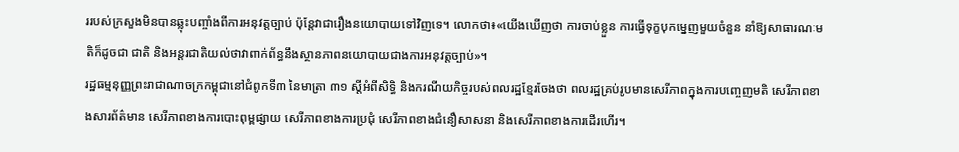ររបស់ក្រសួងមិនបានឆ្លុះបញ្ចាំងពីការអនុវត្តច្បាប់ ប៉ុន្តែវាជារឿងនយោបាយទៅវិញទេ។ លោកថា៖«យើងឃើញថា ការចាប់ខ្លួន ការធ្វើទុក្ខបុកម្នេញមួយចំនួន នាំឱ្យសាធារណៈមតិក៏ដូចជា ជាតិ និងអន្តរជាតិយល់ថាវាពាក់ព័ន្ធនឹងស្ថានភាពនយោបាយជាងការអនុវត្តច្បាប់»។
រដ្ឋធម្មនុញ្ញព្រះរាជាណាចក្រកម្ពុជានៅជំពូកទី៣ នៃមាត្រា ៣១ ស្តីអំពីសិទ្ធិ និងករណីយកិច្ចរបស់ពលរដ្ឋខ្មែរចែងថា ពលរដ្ឋគ្រប់រូបមានសេរីភាពក្នុងការបញ្ចេញមតិ សេរីភាពខាងសារព័ត៌មាន សេរីភាពខាងការបោះពុម្ពផ្សាយ សេរីភាពខាងការប្រជុំ សេរីភាពខាងជំនឿសាសនា និងសេរីភាពខាងការដើរហើរ។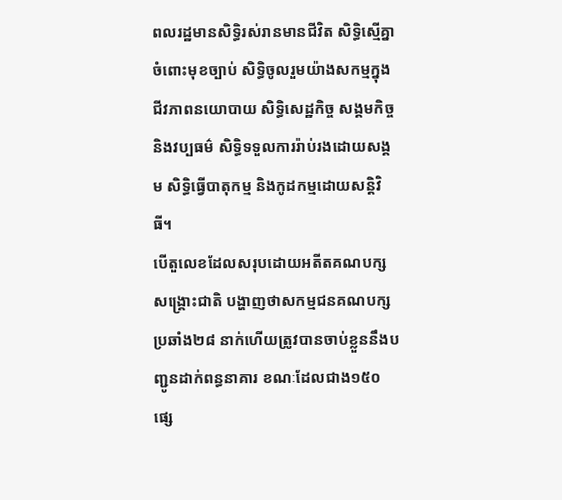ពលរដ្ឋមានសិទ្ធិរស់រានមានជីវិត សិទ្ធិស្មើគ្នាចំពោះមុខច្បាប់ សិទ្ធិចូលរួមយ៉ាងសកម្មក្នុងជីវភាពនយោបាយ សិទ្ធិសេដ្ឋកិច្ច សង្គមកិច្ច និងវប្បធម៌ សិទ្ធិទទួលការរ៉ាប់រងដោយសង្គម សិទ្ធិធ្វើបាតុកម្ម និងកូដកម្មដោយសន្តិវិធី។
បើតួលេខដែលសរុបដោយអតីតគណបក្សសង្គ្រោះជាតិ បង្ហាញថាសកម្មជនគណបក្សប្រឆាំង២៨ នាក់ហើយត្រូវបានចាប់ខ្លួននឹងបញ្ជូនដាក់ពន្ធនាគារ ខណៈដែលជាង១៥០ ផ្សេ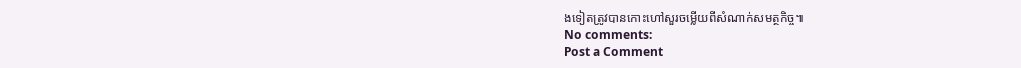ងទៀតត្រូវបានកោះហៅសួរចម្លើយពីសំណាក់សមត្ថកិច្ច៕
No comments:
Post a Comment